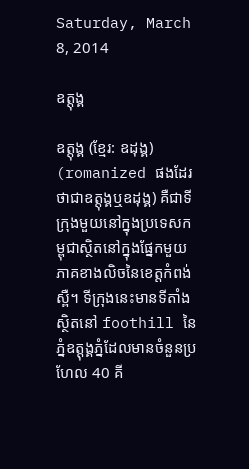Saturday, March 8, 2014

ឧត្ដុង្គ

ឧត្ដុង្គ (ខ្មែរ: ឧដុង្គ) (romanized ផងដែរថាជាឧត្តុង្គឬឧដុង្គ) គឺជាទីក្រុងមួយនៅក្នុងប្រទេសកម្ពុជាស្ថិតនៅក្នុងផ្នែកមួយភាគខាងលិចនៃខេត្តកំពង់ស្ពឺ។ ទីក្រុងនេះមានទីតាំងស្ថិតនៅ foothill នៃភ្នំឧត្តុង្គភ្នំដែលមានចំនួនប្រហែល 40 គី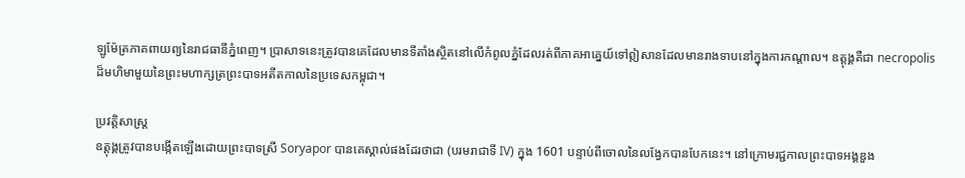ឡូម៉ែត្រភាគពាយព្យនៃរាជធានីភ្នំពេញ។ ប្រាសាទនេះត្រូវបានគេដែលមានទីតាំងស្ថិតនៅលើកំពូលភ្នំដែលរត់ពីភាគអាគ្នេយ៍ទៅឦសានដែលមានរាងទាបនៅក្នុងការកណ្តាល។ ឧត្ដុង្គគឺជា necropolis ដ៏មហិមាមួយនៃព្រះមហាក្សត្រព្រះបាទអតីតកាលនៃប្រទេសកម្ពុជា។

ប្រវត្តិសាស្រ្ត
ឧត្ដុង្គត្រូវបានបង្កើតឡើងដោយព្រះបាទស្រី Soryapor បានគេស្គាល់ផងដែរថាជា (បរមរាជាទី IV) ក្នុង 1601 បន្ទាប់ពីចោលនៃលង្វែកបានបែកនេះ។ នៅក្រោមរជ្ជកាលព្រះបាទអង្គឌួង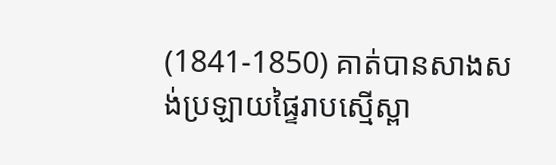(1841-1850) គាត់បានសាងសង់ប្រឡាយផ្ទៃរាបស្មើស្ពា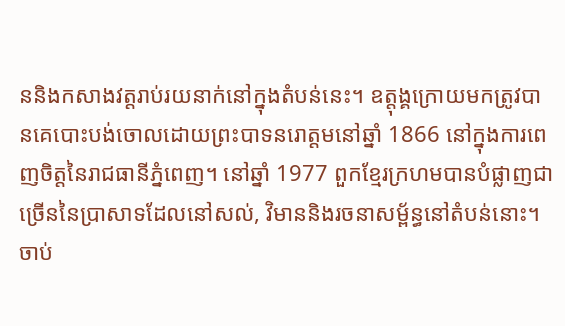ននិងកសាងវត្តរាប់រយនាក់នៅក្នុងតំបន់នេះ។ ឧត្ដុង្គក្រោយមកត្រូវបានគេបោះបង់ចោលដោយព្រះបាទនរោត្តមនៅឆ្នាំ 1866 នៅក្នុងការពេញចិត្តនៃរាជធានីភ្នំពេញ។ នៅឆ្នាំ 1977 ពួកខ្មែរក្រហមបានបំផ្លាញជាច្រើននៃប្រាសាទដែលនៅសល់, វិមាននិងរចនាសម្ព័ន្ធនៅតំបន់នោះ។
ចាប់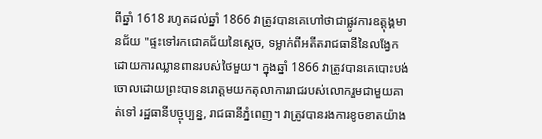ពីឆ្នាំ 1618 រហូតដល់ឆ្នាំ 1866 វាត្រូវបានគេហៅថាជាផ្លូវការឧត្ដុង្គមានជ័យ "ផ្ទះទៅរកជោគជ័យនៃស្ដេច, ទម្លាក់ពីអតីតរាជធានីនៃលង្វែកដោយការឈ្លានពានរបស់ថៃមួយ។ ក្នុងឆ្នាំ 1866 វាត្រូវបានគេបោះបង់ចោលដោយព្រះបាទនរោត្តមយកតុលាការរាជរបស់លោករួមជាមួយគាត់ទៅ រដ្ឋធានីបច្ចុប្បន្ន, រាជធានីភ្នំពេញ។ វាត្រូវបានរងការខូចខាតយ៉ាង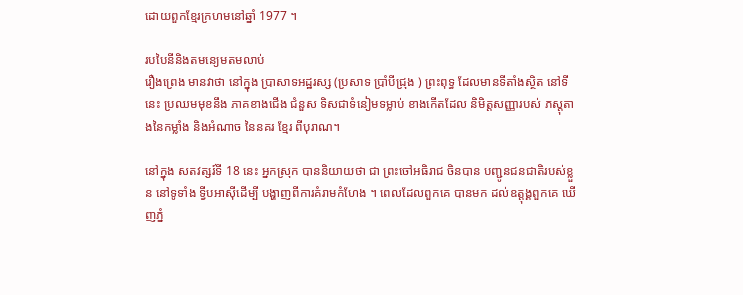ដោយពួកខ្មែរក្រហមនៅឆ្នាំ 1977 ។

របបៃនីនិងតមន្យេមតមលាប់
រឿងព្រេង មានវាថា នៅក្នុង ប្រាសាទអដ្ឋរស្ស (ប្រសាទ ប្រាំបីជ្រុង ) ព្រះពុទ្ធ ដែលមានទីតាំងស្ថិត នៅទីនេះ ប្រឈមមុខនឹង ភាគខាងជើង ជំនួស ទិសជាទំនៀមទម្លាប់ ខាងកើតដែល និមិត្តសញ្ញារបស់ ភស្ដុតាងនៃកម្លាំង និងអំណាច នៃនគរ ខ្មែរ ពីបុរាណ។

នៅក្នុង សតវត្សរ៍ទី 18 នេះ អ្នកស្រុក បាននិយាយថា ជា ព្រះចៅអធិរាជ ចិនបាន បញ្ជូនជនជាតិរបស់ខ្លួន នៅទូទាំង ទ្វីបអាស៊ីដើម្បី បង្ហាញពីការគំរាមកំហែង ។ ពេលដែលពួកគេ បានមក ដល់ឧត្ដុង្គពួកគេ ឃើញភ្នំ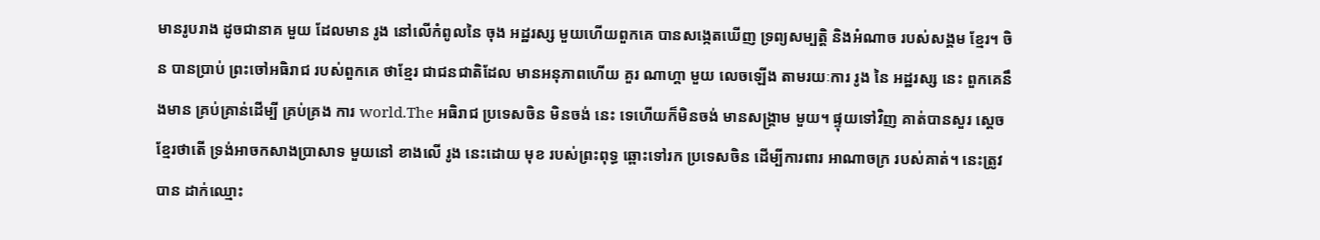មានរូបរាង ដូចជានាគ មួយ ដែលមាន រូង នៅលើកំពូលនៃ ចុង អដ្ឋរស្ស មួយហើយពួកគេ បានសង្កេតឃើញ ទ្រព្យសម្បត្តិ និងអំណាច របស់សង្គម ខ្មែរ។ ចិន បានប្រាប់ ព្រះចៅអធិរាជ របស់ពួកគេ ថាខ្មែរ ជាជនជាតិដែល មានអនុភាពហើយ គួរ ណាហ្គា មួយ លេចឡើង តាមរយៈការ រូង នៃ អដ្ឋរស្ស នេះ ពួកគេនឹងមាន គ្រប់គ្រាន់ដើម្បី គ្រប់គ្រង ការ world.The អធិរាជ ប្រទេសចិន មិនចង់ នេះ ទេហើយក៏មិនចង់ មានសង្គ្រាម មួយ។ ផ្ទុយទៅវិញ គាត់បានសួរ ស្ដេចខ្មែរថាតើ ទ្រង់អាចកសាងប្រាសាទ មួយនៅ ខាងលើ រូង នេះដោយ មុខ របស់ព្រះពុទ្ធ ឆ្ពោះទៅរក ប្រទេសចិន ដើម្បីការពារ អាណាចក្រ របស់គាត់។ នេះត្រូវបាន ដាក់ឈ្មោះ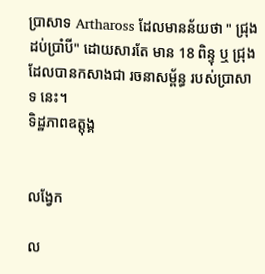ប្រាសាទ Arthaross ដែលមានន័យថា " ជ្រុង ដប់ប្រាំបី" ដោយសារតែ មាន 18 ពិន្ទុ ឬ ជ្រុង ដែលបានកសាងជា រចនាសម្ព័ន្ធ របស់ប្រាសាទ នេះ។
ទិដ្ឋភាពឧត្តុង្គ


លង្វែក

ល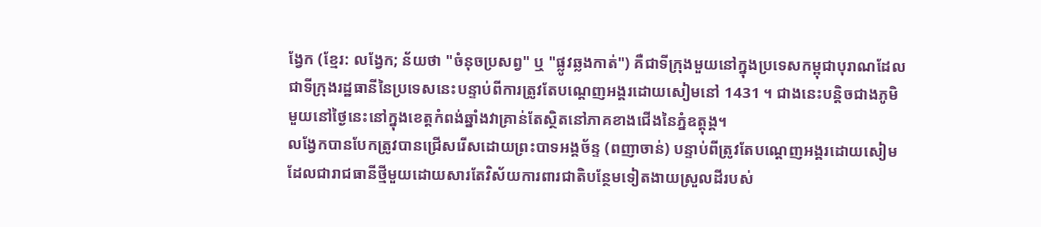ង្វែក (ខ្មែរ: លង្វែក; ន័យថា "ចំនុចប្រសព្វ" ឬ "ផ្លូវឆ្លងកាត់") គឺជាទីក្រុងមួយនៅក្នុងប្រទេសកម្ពុជាបុរាណដែលជាទីក្រុងរដ្ឋធានីនៃប្រទេសនេះបន្ទាប់ពីការត្រូវតែបណ្តេញអង្គរដោយសៀមនៅ 1431 ។ ជាងនេះបន្តិចជាងភូមិមួយនៅថ្ងៃនេះនៅក្នុងខេត្តកំពង់ឆ្នាំងវាគ្រាន់តែស្ថិតនៅភាគខាងជើងនៃភ្នំឧត្ដុង្គ។
លង្វែកបានបែកត្រូវបានជ្រើសរើសដោយព្រះបាទអង្គច័ន្ទ (ពញាចាន់) បន្ទាប់ពីត្រូវតែបណ្តេញអង្គរដោយសៀមដែលជារាជធានីថ្មីមួយដោយសារតែវិស័យការពារជាតិបន្ថែមទៀតងាយស្រួលដីរបស់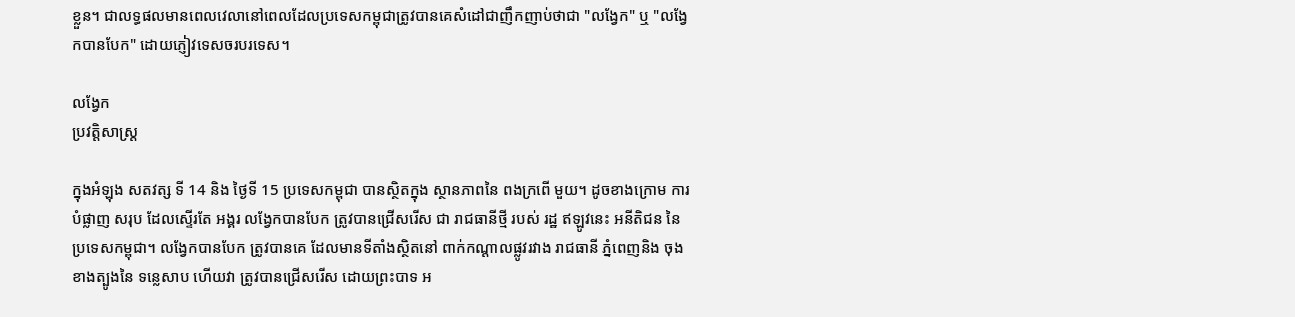ខ្លួន។ ជាលទ្ធផលមានពេលវេលានៅពេលដែលប្រទេសកម្ពុជាត្រូវបានគេសំដៅជាញឹកញាប់ថាជា "លង្វែក" ឬ "លង្វែកបានបែក" ដោយភ្ញៀវទេសចរបរទេស។

លង្វែក
ប្រវត្តិសាស្រ្ត

ក្នុងអំឡុង សតវត្ស ទី 14 និង ថ្ងៃទី 15 ប្រទេសកម្ពុជា បានស្ថិតក្នុង ស្ថានភាពនៃ ពងក្រពើ មួយ។ ដូចខាងក្រោម ការបំផ្លាញ សរុប ដែលស្ទើរតែ អង្គរ លង្វែកបានបែក ត្រូវបានជ្រើសរើស ជា រាជធានីថ្មី របស់ រដ្ឋ ឥឡូវនេះ អនីតិជន នៃប្រទេសកម្ពុជា។ លង្វែកបានបែក ត្រូវបានគេ ដែលមានទីតាំងស្ថិតនៅ ពាក់កណ្ដាលផ្លូវរវាង រាជធានី ភ្នំពេញនិង ចុង ខាងត្បូងនៃ ទន្លេសាប ហើយវា ត្រូវបានជ្រើសរើស ដោយព្រះបាទ អ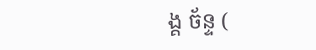ង្គ ច័ន្ទ (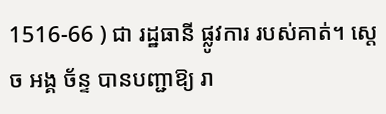1516-66 ) ជា រដ្ឋធានី ផ្លូវការ របស់គាត់។ ស្តេច អង្គ ច័ន្ទ បានបញ្ជាឱ្យ រា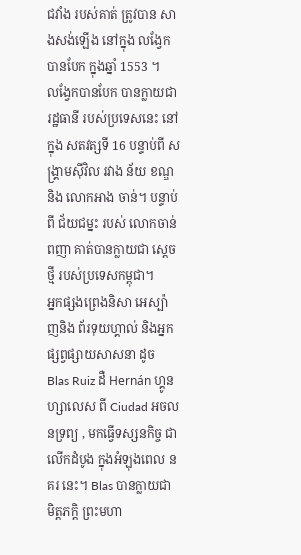ជវាំង របស់គាត់ ត្រូវបាន សាងសង់ឡើង នៅក្នុង លង្វែកបានបែក ក្នុងឆ្នាំ 1553 ។
លង្វែកបានបែក បានក្លាយជា រដ្ឋធានី របស់ប្រទេសនេះ នៅក្នុង សតវត្សទី 16 បន្ទាប់ពី សង្រ្គាមស៊ីវិល រវាង ន័យ ខណ្ឌនិង លោកអាង ចាន់។ បន្ទាប់ពី ជ័យជម្នះ របស់ លោកចាន់ ពញា គាត់បានក្លាយជា ស្ដេច ថ្មី របស់ប្រទេសកម្ពុជា។
អ្នកផ្សងព្រេងនិសា អេស្ប៉ាញនិង ព័រទុយហ្គាល់ និងអ្នកផ្សព្វផ្សាយសាសនា ដូច Blas Ruiz ដឺ Hernán ហ្គូនហ្សាលេស ពី Ciudad អចលនទ្រព្យ , មកធ្វើទស្សនកិច្ច ជាលើកដំបូង ក្នុងអំឡុងពេល នគរ នេះ។ Blas បានក្លាយជា មិត្តភក្តិ ព្រះមហា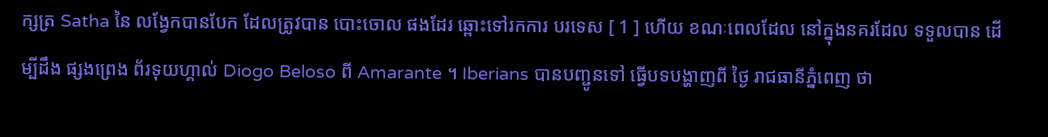ក្សត្រ Satha នៃ លង្វែកបានបែក ដែលត្រូវបាន បោះចោល ផងដែរ ឆ្ពោះទៅរកការ បរទេស [ 1 ] ហើយ ខណៈពេលដែល នៅក្នុងនគរដែល ទទួលបាន ដើម្បីដឹង ផ្សងព្រេង ព័រទុយហ្គាល់ Diogo Beloso ពី Amarante ។ Iberians បានបញ្ជូនទៅ ធ្វើបទបង្ហាញពី ថ្ងៃ រាជធានីភ្នំពេញ ថា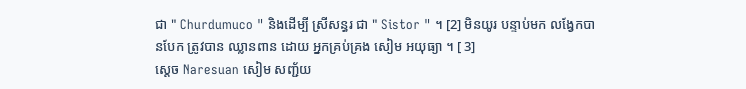ជា " Churdumuco " និងដើម្បី ស្រីសន្ធរ ជា " Sistor " ។ [2] មិនយូរ បន្ទាប់មក លង្វែកបានបែក ត្រូវបាន ឈ្លានពាន ដោយ អ្នកគ្រប់គ្រង សៀម អយុធ្យា ។ [ 3]
ស្តេច Naresuan សៀម សញ្ជ័យ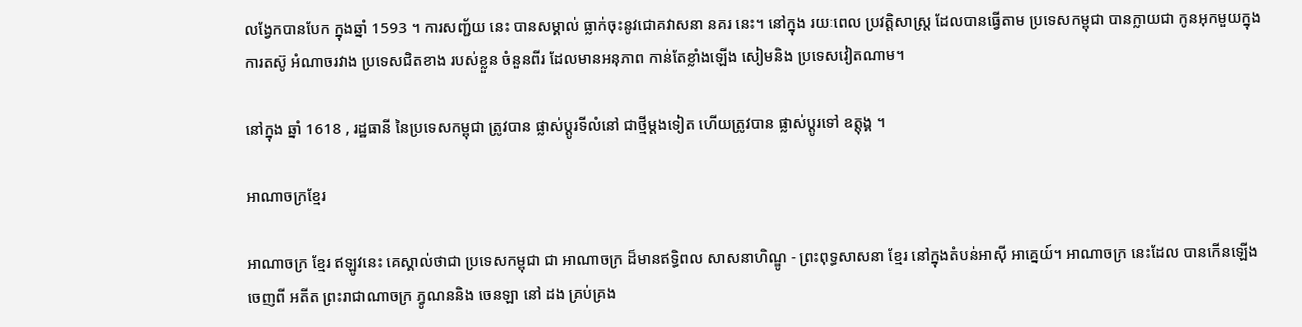លង្វែកបានបែក ក្នុងឆ្នាំ 1593 ។ ការសញ្ជ័យ នេះ បានសម្គាល់ ធ្លាក់ចុះនូវជោគវាសនា នគរ នេះ។ នៅក្នុង រយៈពេល ប្រវត្តិសាស្រ្ត ដែលបានធ្វើតាម ប្រទេសកម្ពុជា បានក្លាយជា កូនអុកមួយក្នុង ការតស៊ូ អំណាចរវាង ប្រទេសជិតខាង របស់ខ្លួន ចំនួនពីរ ដែលមានអនុភាព កាន់តែខ្លាំងឡើង សៀមនិង ប្រទេសវៀតណាម។

នៅក្នុង ឆ្នាំ 1618 , រដ្ឋធានី នៃប្រទេសកម្ពុជា ត្រូវបាន ផ្លាស់ប្តូរទីលំនៅ ជាថ្មីម្តងទៀត ហើយត្រូវបាន ផ្លាស់ប្តូរទៅ ឧត្តុង្គ ។

អាណាចក្រខ្មែរ

អាណាចក្រ ខ្មែរ ឥឡូវនេះ គេស្គាល់ថាជា ប្រទេសកម្ពុជា ជា អាណាចក្រ ដ៏មានឥទ្ធិពល សាសនាហិណ្ឌូ - ព្រះពុទ្ធសាសនា ខ្មែរ នៅក្នុងតំបន់អាស៊ី អាគ្នេយ៍។ អាណាចក្រ នេះដែល បានកើនឡើង ចេញពី អតីត ព្រះរាជាណាចក្រ ភ្វូណននិង ចេនឡា នៅ ដង គ្រប់គ្រង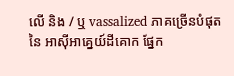លើ និង / ឬ vassalized ភាគច្រើនបំផុតនៃ អាស៊ីអាគ្នេយ៍ដីគោក ផ្នែក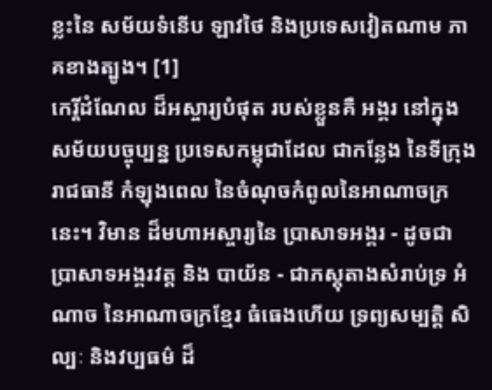ខ្លះនៃ សម័យទំនើប ឡាវថៃ និងប្រទេសវៀតណាម ភាគខាងត្បូង។ [1]
កេរ្តិ៍ដំណែល ដ៏អស្ចារ្យបំផុត របស់ខ្លួនគឺ អង្គរ នៅក្នុង សម័យបច្ចុប្បន្ន ប្រទេសកម្ពុជាដែល ជាកន្លែង នៃទីក្រុង រាជធានី កំឡុងពេល នៃចំណុចកំពូលនៃអាណាចក្រ នេះ។ វិមាន ដ៏មហាអស្ចារ្យនៃ ប្រាសាទអង្គរ - ដូចជា ប្រាសាទអង្គរវត្ត និង បាយ័ន - ជាភស្តុតាងសំរាប់ទ្រ អំណាច នៃអាណាចក្រខ្មែរ ធំធេងហើយ ទ្រព្យសម្បត្តិ សិល្បៈ និងវប្បធម៌ ដ៏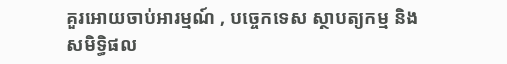គួរអោយចាប់អារម្មណ៍ , បច្ចេកទេស ស្ថាបត្យកម្ម និង សមិទ្ធិផល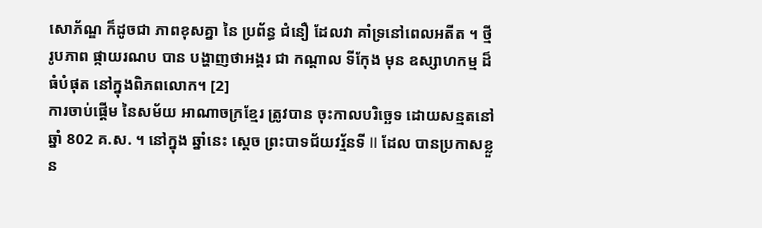សោភ័ណ្ឌ ក៏ដូចជា ភាពខុសគ្នា នៃ ប្រព័ន្ធ ជំនឿ ដែលវា គាំទ្រនៅពេលអតីត ។ ថ្មី រូបភាព ផ្កាយរណប បាន បង្ហាញថាអង្គរ ជា កណ្តាល ទីកែុង មុន ឧស្សាហកម្ម ដ៏ធំបំផុត នៅក្នុងពិភពលោក។ [2]
ការចាប់ផ្តើម នៃសម័យ អាណាចក្រខ្មែរ ត្រូវបាន ចុះកាលបរិច្ឆេទ ដោយសន្មតនៅឆ្នាំ 802 គ.ស. ។ នៅក្នុង ឆ្នាំនេះ ស្តេច ព្រះបាទជ័យវរ្ម័នទី II ដែល បានប្រកាសខ្លួន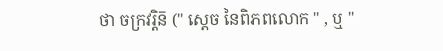ថា ចក្រវរ្តិន៑ (" ស្តេច នៃពិភពលោក " , ឬ "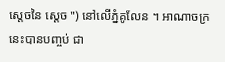ស្ដេចនៃ ស្ដេច ") នៅលើភ្នំគូលែន ។ អាណាចក្រ នេះបានបញ្ចប់ ជា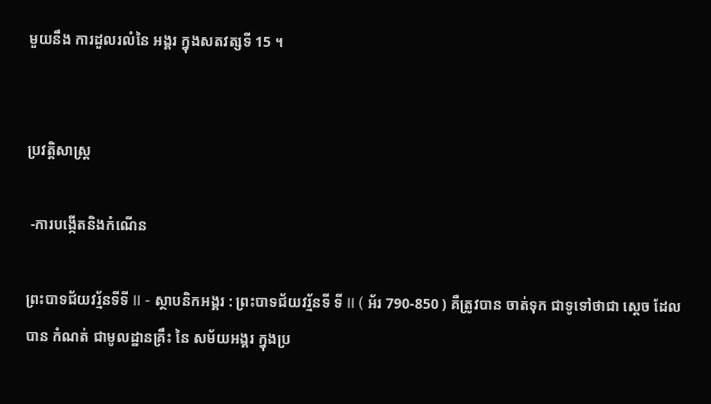មួយនឹង ការដួលរលំនៃ អង្គរ ក្នុងសតវត្សទី 15 ។


ប្រវត្តិសាស្រ្ត

 -ការបង្កើតនិងកំណើន

ព្រះបាទជ័យវរ្ម័នទីទី II - ស្ថាបនិកអង្គរ : ព្រះបាទជ័យវរ្ម័នទី ទី II ( អ័រ 790-850 ) គឺត្រូវបាន ចាត់ទុក ជាទូទៅថាជា ស្តេច ដែលបាន កំណត់ ជាមូលដ្ឋានគ្រឹះ នៃ សម័យអង្គរ ក្នុងប្រ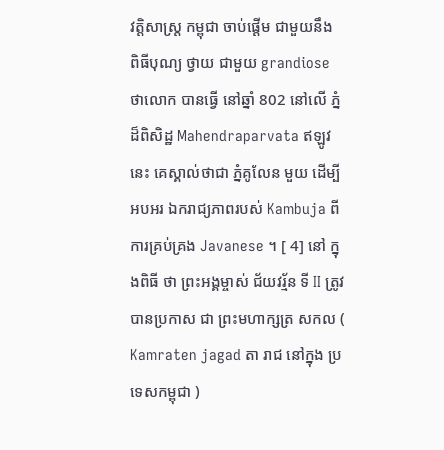វត្តិសាស្រ្ត កម្ពុជា ចាប់ផ្តើម ជាមួយនឹង ពិធីបុណ្យ ថ្វាយ ជាមួយ grandiose ថាលោក បានធ្វើ នៅឆ្នាំ 802 នៅលើ ភ្នំ ដ៏ពិសិដ្ឋ Mahendraparvata ឥឡូវនេះ គេស្គាល់ថាជា ភ្នំគូលែន មួយ ដើម្បីអបអរ ឯករាជ្យភាពរបស់ Kambuja ពី ការគ្រប់គ្រង Javanese ។ [ 4] នៅ ក្នុងពិធី ថា ព្រះអង្គម្ចាស់ ជ័យវរ្ម័ន ទី II ត្រូវបានប្រកាស ជា ព្រះមហាក្សត្រ សកល ( Kamraten jagad តា រាជ នៅក្នុង ប្រទេសកម្ពុជា )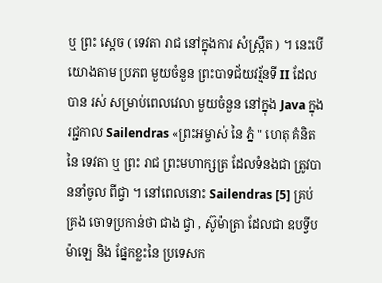ឬ ព្រះ ស្តេច ( ទេវតា រាជ នៅក្នុងការ សំស្រ្កឹត ) ។ នេះបើយោងតាម ប្រភព មួយចំនួន ព្រះបាទជ័យវរ្ម័នទី II ដែល បាន រស់ សម្រាប់ពេលវេលា មួយចំនួន នៅក្នុង Java ក្នុងរជ្ជកាល Sailendras «ព្រះអម្ចាស់ នៃ ភ្នំ " ហេតុ គំនិតនៃ ទេវតា ឬ ព្រះ រាជ ព្រះមហាក្សត្រ ដែលទំនងជា ត្រូវបាននាំចូល ពីជ្វា ។ នៅពេលនោះ Sailendras [5] គ្រប់គ្រង ចោទប្រកាន់ថា ជាង ជ្វា , ស៊ូម៉ាត្រា ដែលជា ឧបទ្វីបម៉ាឡេ និង ផ្នែកខ្លះនៃ ប្រទេសក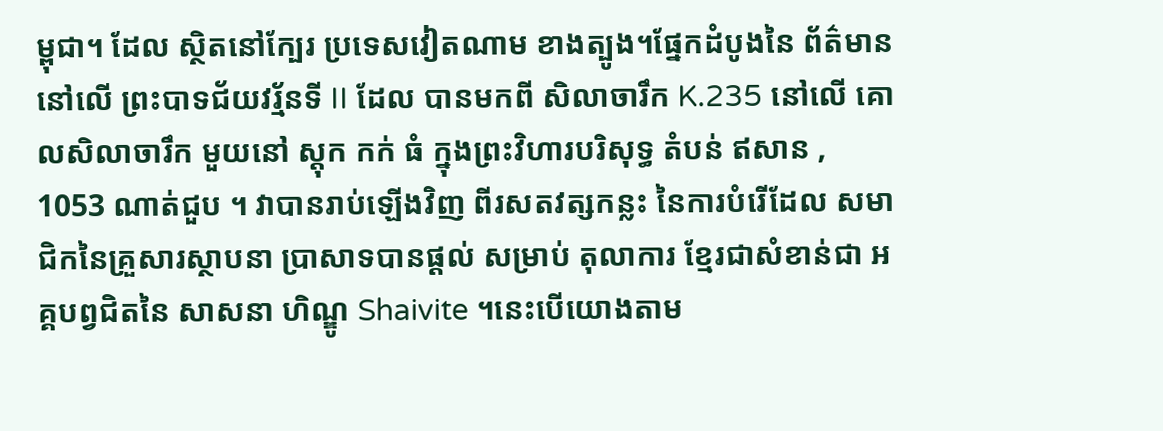ម្ពុជា។ ដែល ស្ថិតនៅក្បែរ ប្រទេសវៀតណាម ខាងត្បូង។ផ្នែកដំបូងនៃ ព័ត៌មាននៅលើ ព្រះបាទជ័យវរ្ម័នទី II ដែល បានមកពី សិលាចារឹក K.235 នៅលើ គោលសិលាចារឹក មួយនៅ ស្តុក កក់ ធំ ក្នុងព្រះវិហារបរិសុទ្ធ តំបន់ ឥសាន , 1053 ណាត់ជួប ។ វាបានរាប់ឡើងវិញ ពីរសតវត្សកន្លះ នៃការបំរើដែល សមាជិកនៃគ្រួសារស្ថាបនា ប្រាសាទបានផ្ដល់ សម្រាប់ តុលាការ ខ្មែរជាសំខាន់ជា អគ្គបព្វជិតនៃ សាសនា ហិណ្ឌូ Shaivite ។នេះបើយោងតាម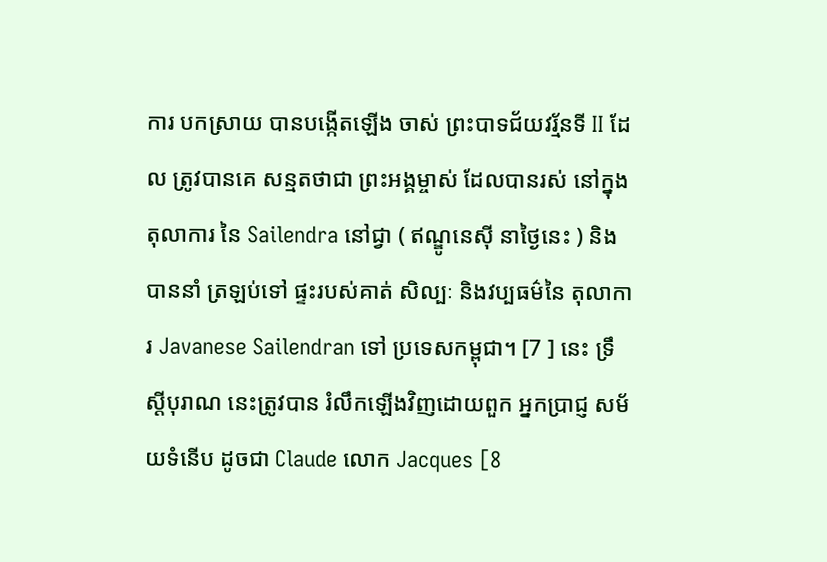ការ បកស្រាយ បានបង្កើតឡើង ចាស់ ព្រះបាទជ័យវរ្ម័នទី II ដែល ត្រូវបានគេ សន្មតថាជា ព្រះអង្គម្ចាស់ ដែលបានរស់ នៅក្នុងតុលាការ នៃ Sailendra នៅជ្វា ( ឥណ្ឌូនេស៊ី នាថ្ងៃនេះ ) និង បាននាំ ត្រឡប់ទៅ ផ្ទះរបស់គាត់ សិល្បៈ និងវប្បធម៌នៃ តុលាការ Javanese Sailendran ទៅ ប្រទេសកម្ពុជា។ [7 ] នេះ ទ្រឹស្ដីបុរាណ នេះត្រូវបាន រំលឹកឡើងវិញដោយពួក អ្នកប្រាជ្ញ សម័យទំនើប ដូចជា Claude លោក Jacques [8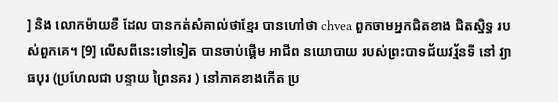] និង លោកម៉ាយខឺ ដែល បានកត់សំគាល់ថាខ្មែរ បានហៅថា chvea ពួកចាមអ្នកជិតខាង ជិតស្និទ្ធ របស់ពួកគេ។ [9] លើសពីនេះទៅទៀត បានចាប់ផ្តើម អាជីព នយោបាយ របស់ព្រះបាទជ័យវរ្ម័នទី នៅ វ្យាធបុរ (ប្រហែលជា បន្ទាយ ព្រៃនគរ ) នៅភាគខាងកើត ប្រ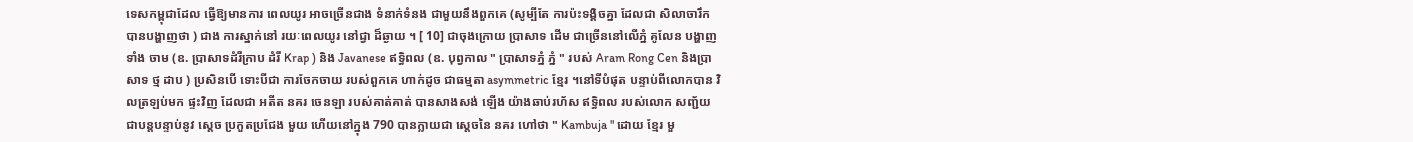ទេសកម្ពុជាដែល ធ្វើឱ្យមានការ ពេលយូរ អាចច្រើនជាង ទំនាក់ទំនង ជាមួយនឹងពួកគេ (សូម្បីតែ ការប៉ះទង្គិចគ្នា ដែលជា សិលាចារឹក បានបង្ហាញថា ) ជាង ការស្នាក់នៅ រយៈពេលយូរ នៅជ្វា ដ៏ឆ្ងាយ ។ [ 10] ជាចុងក្រោយ ប្រាសាទ ដើម ជាច្រើននៅលើភ្នំ គូលែន បង្ហាញទាំង ចាម (ឧ. ប្រាសាទដំរីក្រាប ដំរី Krap ) និង Javanese ឥទ្ធិពល (ឧ. បុព្វកាល " ប្រាសាទភ្នំ ភ្នំ " របស់ Aram Rong Cen និងប្រាសាទ ថ្ម ដាប ) ប្រសិនបើ ទោះបីជា ការចែកចាយ របស់ពួកគេ ហាក់ដូច ជាធម្មតា asymmetric ខ្មែរ ។នៅទីបំផុត បន្ទាប់ពីលោកបាន វិលត្រឡប់មក ផ្ទះវិញ ដែលជា អតីត នគរ ចេនឡា របស់គាត់គាត់ បានសាងសង់ ឡើង យ៉ាងឆាប់រហ័ស ឥទ្ធិពល របស់លោក សញ្ជ័យ ជាបន្តបន្ទាប់នូវ ស្ដេច ប្រកួតប្រជែង មួយ ហើយនៅក្នុង 790 បានក្លាយជា ស្ដេចនៃ នគរ ហៅថា " Kambuja " ដោយ ខ្មែរ មួ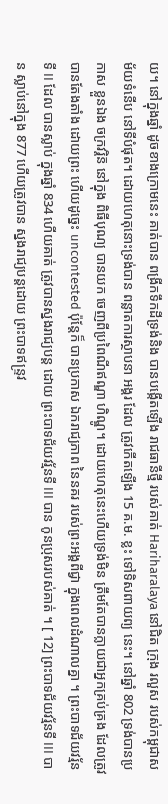យ។ នៅក្នុងឆ្នាំ ដូចខាងក្រោមនេះ គាត់បាន ពង្រីកទឹកដីទ្រង់និង បានបង្កើតឡើង រាជធានីថ្មី របស់គាត់ Hariharalaya នៅជិត ក្រុង រលួស របស់កម្ពុជាសម័យទំនើប នៅទីបំផុត។ ដោយហេតុនោះទ្រង់បាន ពន្លាតការស្ថាបនា អង្គរ ដែល ត្រូវកើតឡើង 15 គ.ម. ខ្លះ ទៅទិសពាយព្យ នេះ។ នៅឆ្នាំ 802 ទ្រង់បានប្រកាស ខ្លួនឯង ចក្រវរ្តិន៑ នៅក្នុង ពិធីបុណ្យ បានយក ចេញពីប្រពៃណីឥណ្ឌា ហិណ្ឌូ។ ដោយហេតុនេះហើយទ្រង់មិន ត្រឹមតែបានក្លាយជាអ្នកគ្រប់គ្រង ដែលត្រូវបានតែងតាំង ដោយព្រះ ហើយដូច្នេះ uncontested ប៉ុន្តែក៏ បានប្រកាស ឯករាជ្យភាព នៃនគរ របស់ព្រះអង្គពីជ្វា ក្នុងពេលដំណាលគ្នា ។ ព្រះបាទជ័យវរ្ម័នទី II ដែល បានស្លាប់ ក្នុងឆ្នាំ 834 ហើយគាត់ ត្រូវបានស្នងរាជ្យបន្ត ដោយ ព្រះបាទជ័យវរ្ម័នទី III បាន កូនប្រុសរបស់គាត់ ។ [ 12] ព្រះបាទជ័យវរ្ម័នទី III បាន ស្លាប់នៅក្នុង 877 ហើយត្រូវបាន ស្នងរាជ្យបន្តដោយ ព្រះបាទឥន្ទ្រវ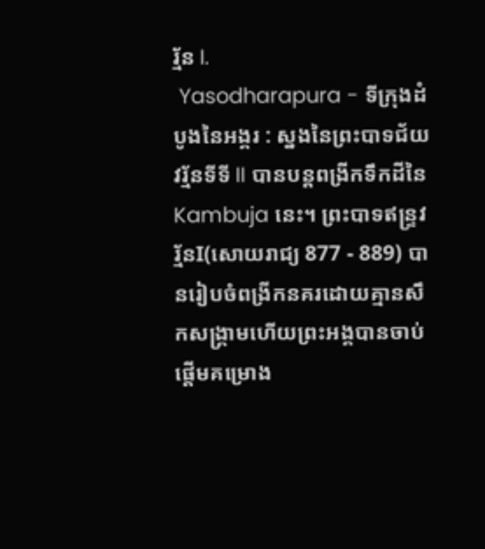រ្ម័ន I.
 Yasodharapura - ទីក្រុងដំបូងនៃអង្គរ : ស្នងនៃព្រះបាទជ័យវរ្ម័នទីទី II បានបន្តពង្រីកទឹកដីនៃ Kambuja នេះ។ ព្រះបាទឥន្ទ្រវរ្ម័នI(សោយរាជ្យ 877 - 889) បានរៀបចំពង្រីកនគរដោយគ្មានសឹកសង្គ្រាមហើយព្រះអង្គបានចាប់ផ្ដើមគម្រោង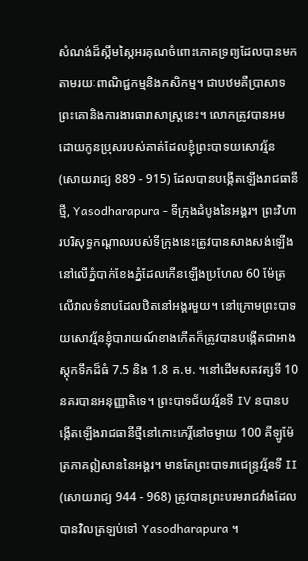សំណង់ដ៏ស្កឹមស្កៃអរគុណចំពោះភោគទ្រព្យដែលបានមកតាមរយៈពាណិជ្ជកម្មនិងកសិកម្ម។ ជាបឋមគឺប្រាសាទព្រះគោនិងការងារធារាសាស្រ្តនេះ។ លោកត្រូវបានអមដោយកូនប្រុសរបស់គាត់ដែលខ្ញុំព្រះបាទយសោវរ្ម័ន (សោយរាជ្យ 889 - 915) ដែលបានបង្កើតឡើងរាជធានីថ្មី, Yasodharapura - ទីក្រុងដំបូងនៃអង្គរ។ ព្រះវិហារបរិសុទ្ធកណ្តាលរបស់ទីក្រុងនេះត្រូវបានសាងសង់ឡើងនៅលើភ្នំបាក់ខែងភ្នំដែលកើនឡើងប្រហែល 60 ម៉ែត្រលើវាលទំនាបដែលឋិតនៅអង្គរមួយ។ នៅក្រោមព្រះបាទយសោវរ្ម័នខ្ញុំបារាយណ៍ខាងកើតក៏ត្រូវបានបង្កើតជាអាងស្តុកទឹកដ៏ធំ 7.5 និង 1.8 គ.ម. ។នៅដើមសតវត្សទី 10 នគរបានអនុញ្ញាតិទេ។ ព្រះបាទជ័យវរ្ម័នទី IV នបានបង្កើតឡើងរាជធានីថ្មីនៅកោះកេរ្តិ៍នៅចម្ងាយ 100 គីឡូម៉ែត្រភាគឦសាននៃអង្គរ។ មានតែព្រះបាទរាជេន្ទ្រវរ្ម័នទី II (សោយរាជ្យ 944 - 968) ត្រូវបានព្រះបរមរាជវាំងដែលបានវិលត្រឡប់ទៅ Yasodharapura ។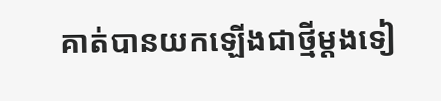គាត់បានយកឡើងជាថ្មីម្តងទៀ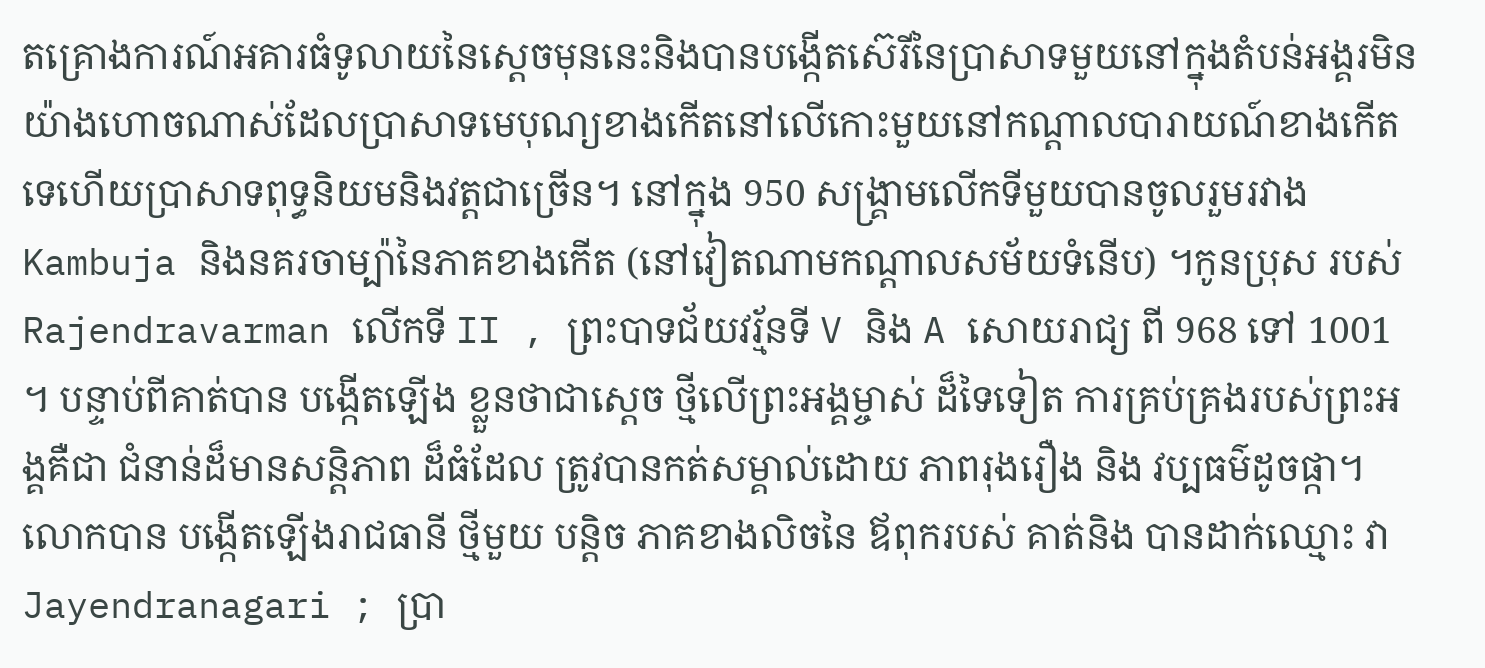តគ្រោងការណ៍អគារធំទូលាយនៃស្ដេចមុននេះនិងបានបង្កើតស៊េរីនៃប្រាសាទមួយនៅក្នុងតំបន់អង្គរមិនយ៉ាងហោចណាស់ដែលប្រាសាទមេបុណ្យខាងកើតនៅលើកោះមួយនៅកណ្តាលបារាយណ៍ខាងកើតទេហើយប្រាសាទពុទ្ធនិយមនិងវត្តជាច្រើន។ នៅក្នុង 950 សង្គ្រាមលើកទីមួយបានចូលរួមរវាង Kambuja និងនគរចាម្ប៉ានៃភាគខាងកើត (នៅវៀតណាមកណ្ដាលសម័យទំនើប) ។កូនប្រុស របស់ Rajendravarman លើកទី II , ព្រះបាទជ័យវរ្ម័នទី V និង A សោយរាជ្យ ពី 968 ទៅ 1001 ។ បន្ទាប់ពីគាត់បាន បង្កើតឡើង ខ្លួនថាជាស្ដេច ថ្មីលើព្រះអង្គម្ចាស់ ដ៏ទៃទៀត ការគ្រប់គ្រងរបស់ព្រះអង្គគឺជា ជំនាន់ដ៏មានសន្តិភាព ដ៏ធំដែល ត្រូវបានកត់សម្គាល់ដោយ ភាពរុងរឿង និង វប្បធម៌ដូចផ្កា។ លោកបាន បង្កើតឡើងរាជធានី ថ្មីមួយ បន្តិច ភាគខាងលិចនៃ ឪពុករបស់ គាត់និង បានដាក់ឈ្មោះ វា Jayendranagari ; ប្រា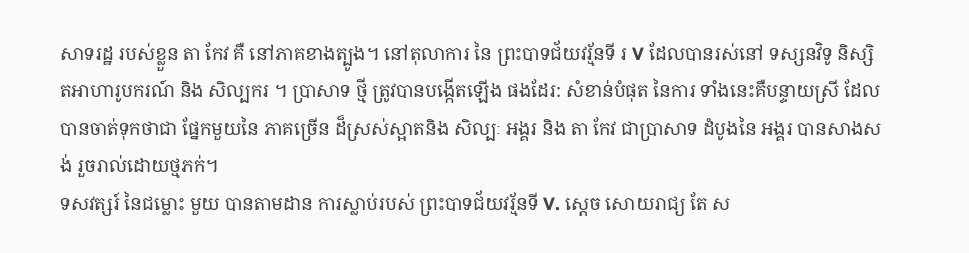សាទរដ្ឋ របស់ខ្លួន តា កែវ គឺ នៅភាគខាងត្បូង។ នៅតុលាការ នៃ ព្រះបាទជ័យវរ្ម័នទី រ V ដែលបានរស់នៅ ទស្សនវិទូ និស្សិតអាហារូបករណ៍ និង សិល្បករ ។ ប្រាសាទ ថ្មី ត្រូវបានបង្កើតឡើង ផងដែរ: សំខាន់បំផុត នៃការ ទាំងនេះគឺបន្ទាយស្រី ដែលបានចាត់ទុកថាជា ផ្នែកមួយនៃ ភាគច្រើន ដ៏ស្រស់ស្អាតនិង សិល្បៈ អង្គរ និង តា កែវ ជាប្រាសាទ ដំបូងនៃ អង្គរ បានសាងសង់ រួចរាល់ដោយថ្មភក់។
ទសវត្សរ៍ នៃជម្លោះ មួយ បានតាមដាន ការស្លាប់របស់ ព្រះបាទជ័យវរ្ម័នទី V. ស្តេច សោយរាជ្យ តែ ស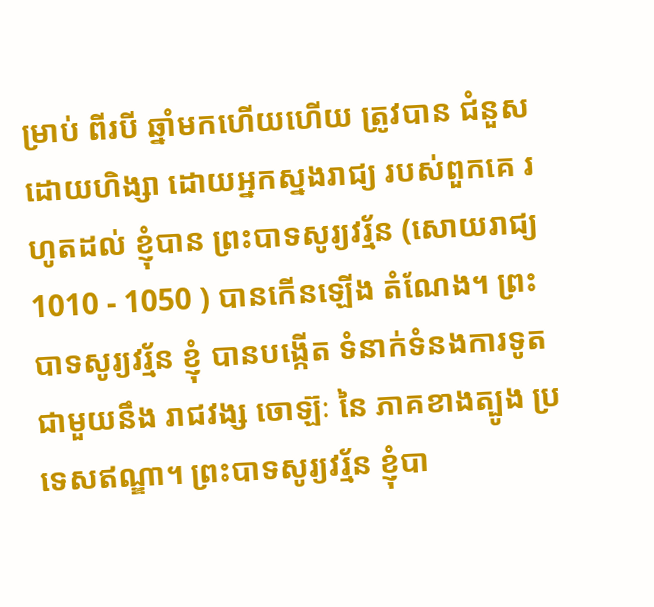ម្រាប់ ពីរបី ឆ្នាំមកហើយហើយ ត្រូវបាន ជំនួស ដោយហិង្សា ដោយអ្នកស្នងរាជ្យ របស់ពួកគេ រហូតដល់ ខ្ញុំបាន ព្រះបាទសូរ្យវរ្ម័ន (សោយរាជ្យ 1010 - 1050 ) បានកើនឡើង តំណែង។ ព្រះបាទសូរ្យវរ្ម័ន ខ្ញុំ បានបង្កើត ទំនាក់ទំនងការទូត ជាមួយនឹង រាជវង្ស ចោឡ៊ៈ នៃ ភាគខាងត្បូង ប្រទេសឥណ្ឌា។ ព្រះបាទសូរ្យវរ្ម័ន ខ្ញុំបា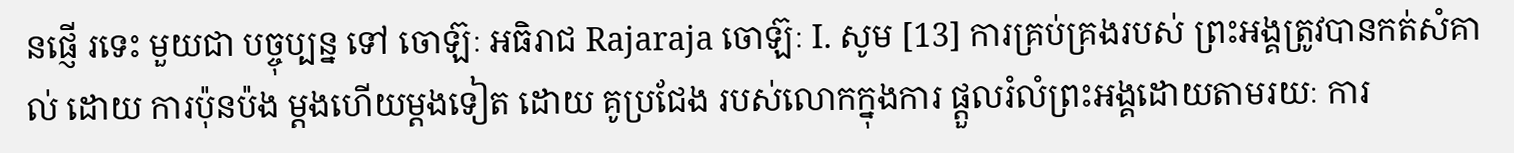នផ្ញើ រទេះ មួយជា បច្ចុប្បន្ន ទៅ ចោឡ៊ៈ អធិរាជ Rajaraja ចោឡ៊ៈ I. សូម [13] ការគ្រប់គ្រងរបស់ ព្រះអង្គត្រូវបានកត់សំគាល់ ដោយ ការប៉ុនប៉ង ម្តងហើយម្តងទៀត ដោយ គូប្រជែង របស់លោកក្នុងការ ផ្ដួលរំលំព្រះអង្គដោយតាមរយៈ ការ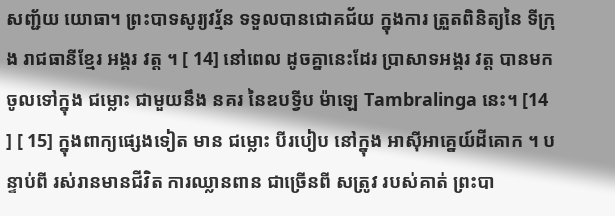សញ្ជ័យ យោធា។ ព្រះបាទសូរ្យវរ្ម័ន ទទួលបានជោគជ័យ ក្នុងការ ត្រួតពិនិត្យនៃ ទីក្រុង រាជធានីខ្មែរ អង្គរ វត្ត ។ [ 14] នៅពេល ដូចគ្នានេះដែរ ប្រាសាទអង្គរ វត្ត បានមក ចូលទៅក្នុង ជម្លោះ ជាមួយនឹង នគរ នៃឧបទ្វីប ម៉ាឡេ Tambralinga នេះ។ [14 ] [ 15] ក្នុងពាក្យផ្សេងទៀត មាន ជម្លោះ បីរបៀប នៅក្នុង អាស៊ីអាគ្នេយ៍ដីគោក ។ បន្ទាប់ពី រស់រានមានជីវិត ការឈ្លានពាន ជាច្រើនពី សត្រូវ របស់គាត់ ព្រះបា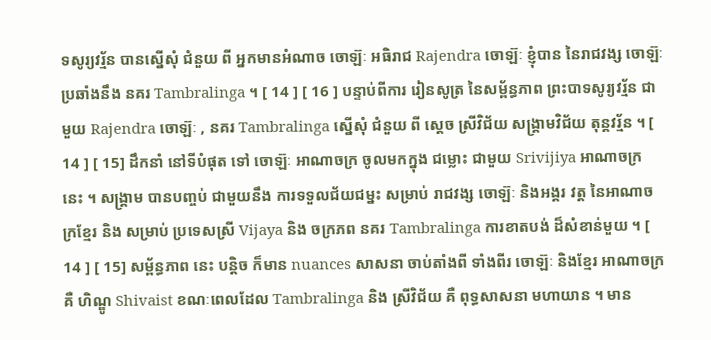ទសូរ្យវរ្ម័ន បានស្នើសុំ ជំនួយ ពី អ្នកមានអំណាច ចោឡ៊ៈ អធិរាជ Rajendra ចោឡ៊ៈ ខ្ញុំបាន នៃរាជវង្ស ចោឡ៊ៈ ប្រឆាំងនឹង នគរ Tambralinga ។ [ 14 ] [ 16 ] បន្ទាប់ពីការ រៀនសូត្រ នៃសម្ព័ន្ធភាព ព្រះបាទសូរ្យវរ្ម័ន ជាមួយ Rajendra ចោឡ៊ៈ , នគរ Tambralinga ស្នើសុំ ជំនួយ ពី ស្តេច ស្រីវិជ័យ សង្គ្រាមវិជ័យ តុន្គវរ្ម័ន ។ [ 14 ] [ 15] ដឹកនាំ នៅទីបំផុត ទៅ ចោឡ៊ៈ អាណាចក្រ ចូលមកក្នុង ជម្លោះ ជាមួយ Srivijiya អាណាចក្រ នេះ ។ សង្រ្គាម បានបញ្ចប់ ជាមួយនឹង ការទទួលជ័យជម្នះ សម្រាប់ រាជវង្ស ចោឡ៊ៈ និងអង្គរ វត្ត នៃអាណាចក្រខ្មែរ និង សម្រាប់ ប្រទេសស្រី Vijaya និង ចក្រភព នគរ Tambralinga ការខាតបង់ ដ៏សំខាន់មួយ ។ [ 14 ] [ 15] សម្ព័ន្ធភាព នេះ បន្តិច ក៏មាន nuances សាសនា ចាប់តាំងពី ទាំងពីរ ចោឡ៊ៈ និងខ្មែរ អាណាចក្រ គឺ ហិណ្ឌូ Shivaist ខណៈពេលដែល Tambralinga និង ស្រីវិជ័យ គឺ ពុទ្ធសាសនា មហាយាន ។ មាន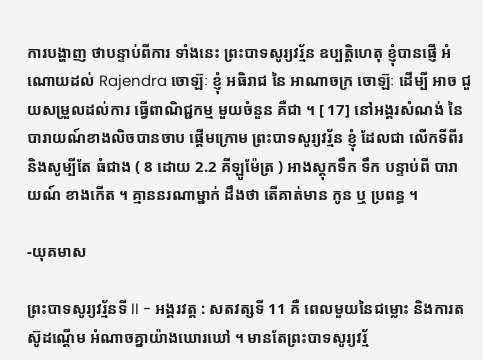ការបង្ហាញ ថាបន្ទាប់ពីការ ទាំងនេះ ព្រះបាទសូរ្យវរ្ម័ន ឧប្បត្តិហេតុ ខ្ញុំបានផ្ញើ អំណោយដល់ Rajendra ចោឡ៊ៈ ខ្ញុំ អធិរាជ នៃ អាណាចក្រ ចោឡ៊ៈ ដើម្បី អាច ជួយសម្រួលដល់ការ ធ្វើពាណិជ្ជកម្ម មួយចំនួន គឺជា ។ [ 17] នៅអង្គរសំណង់ នៃ បារាយណ៍ខាងលិចបានចាប ផ្ដើមក្រោម ព្រះបាទសូរ្យវរ្ម័ន ខ្ញុំ ដែលជា លើកទីពីរ និងសូម្បីតែ ធំជាង ( 8 ដោយ 2.2 គីឡូម៉ែត្រ ) អាងស្តុកទឹក ទឹក បន្ទាប់ពី បារាយណ៍ ខាងកើត ។ គ្មាននរណាម្នាក់ ដឹងថា តើគាត់មាន កូន ឬ ប្រពន្ធ ។

-យុគមាស

ព្រះបាទសូរ្យវរ្ម័នទី II - អង្គរវត្ត : សតវត្សទី 11 គឺ ពេលមួយនៃជម្លោះ និងការតស៊ូដណ្ដើម អំណាចគ្នាយ៉ាងឃោរឃៅ ។ មានតែព្រះបាទសូរ្យវរ្ម័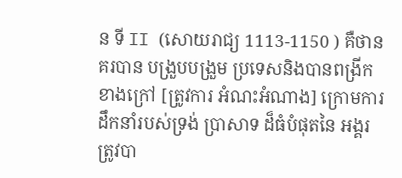ន ទី II (សោយរាជ្យ 1113-1150 ) គឺថានគរបាន បង្រួបបង្រួម ប្រទេសនិងបានពង្រីក ខាងក្រៅ [ត្រូវការ អំណះអំណាង] ក្រោមការដឹកនាំរបស់ទ្រង់ ប្រាសាទ ដ៏ធំបំផុតនៃ អង្គរ ត្រូវបា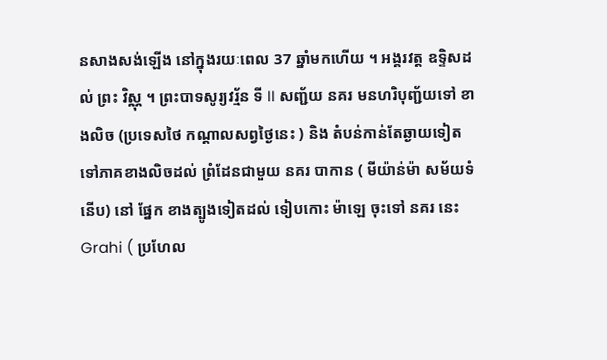នសាងសង់ឡើង នៅក្នុងរយៈពេល 37 ឆ្នាំមកហើយ ។ អង្គរវត្ត ឧទ្ទិសដល់ ព្រះ វិស្ណុ ។ ព្រះបាទសូរ្យវរ្ម័ន ទី II សញ្ជ័យ នគរ មនហរិបុញ្ជ័យទៅ ខាងលិច (ប្រទេសថៃ កណ្ដាលសព្វថ្ងៃនេះ ) និង តំបន់កាន់តែឆ្ងាយទៀត ទៅភាគខាងលិចដល់ ព្រំដែនជាមួយ នគរ បាកាន ( មីយ៉ាន់ម៉ា សម័យទំនើប) នៅ ផ្នែក ខាងត្បូងទៀតដល់ ទៀបកោះ ម៉ាឡេ ចុះទៅ នគរ នេះ Grahi ( ប្រហែល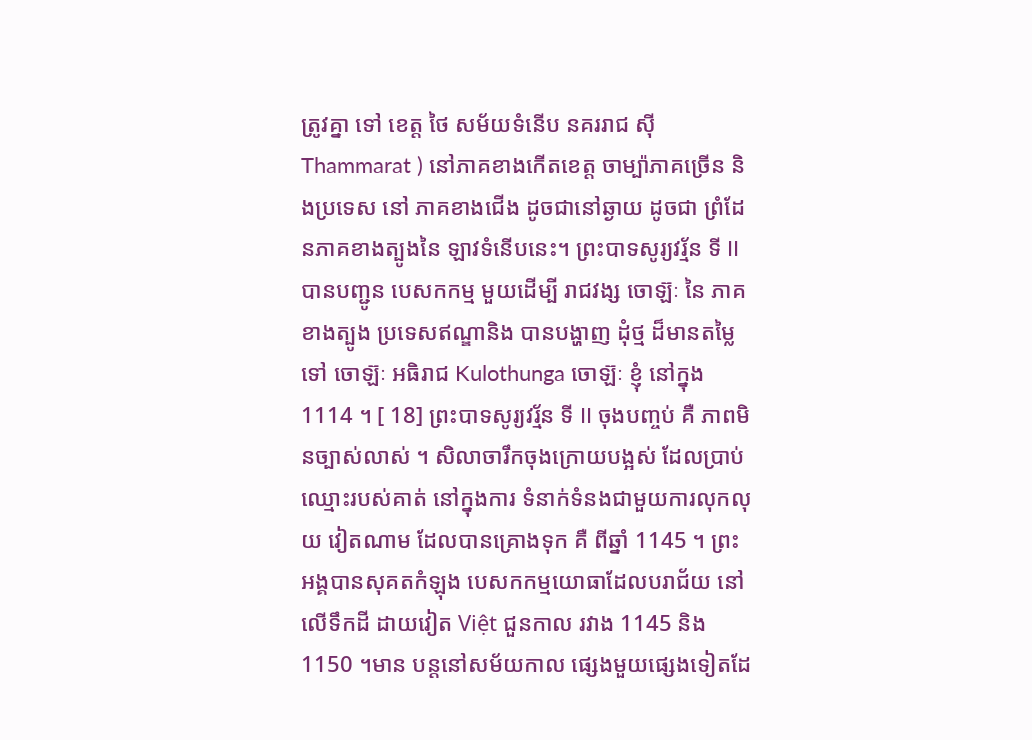ត្រូវគ្នា ទៅ ខេត្ត ថៃ សម័យទំនើប នគររាជ ស៊ី Thammarat ) នៅភាគខាងកើតខេត្ត ចាម្ប៉ាភាគច្រើន និងប្រទេស នៅ ភាគខាងជើង ដូចជានៅឆ្ងាយ ដូចជា ព្រំដែនភាគខាងត្បូងនៃ ឡាវទំនើបនេះ។ ព្រះបាទសូរ្យវរ្ម័ន ទី II បានបញ្ជូន បេសកកម្ម មួយដើម្បី រាជវង្ស ចោឡ៊ៈ នៃ ភាគខាងត្បូង ប្រទេសឥណ្ឌានិង បានបង្ហាញ ដុំថ្ម ដ៏មានតម្លៃ ទៅ ចោឡ៊ៈ អធិរាជ Kulothunga ចោឡ៊ៈ ខ្ញុំ នៅក្នុង 1114 ។ [ 18] ព្រះបាទសូរ្យវរ្ម័ន ទី II ចុងបញ្ចប់ គឺ ភាពមិនច្បាស់លាស់ ។ សិលាចារឹកចុងក្រោយបង្អស់ ដែលប្រាប់ ឈ្មោះរបស់គាត់ នៅក្នុងការ ទំនាក់ទំនងជាមួយការលុកលុយ វៀតណាម ដែលបានគ្រោងទុក គឺ ពីឆ្នាំ 1145 ។ ព្រះអង្គបានសុគតកំឡុង បេសកកម្មយោធាដែលបរាជ័យ នៅលើទឹកដី ដាយវៀត Việt ជួនកាល រវាង 1145 និង 1150 ។មាន បន្តនៅសម័យកាល ផ្សេងមួយផ្សេងទៀតដែ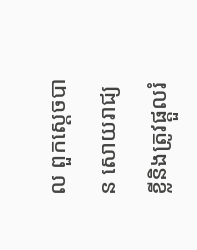ល ពួកស្ដេចបាន សោយរាជ្យ ខ្លីនិងត្រូវផ្ដួលរំ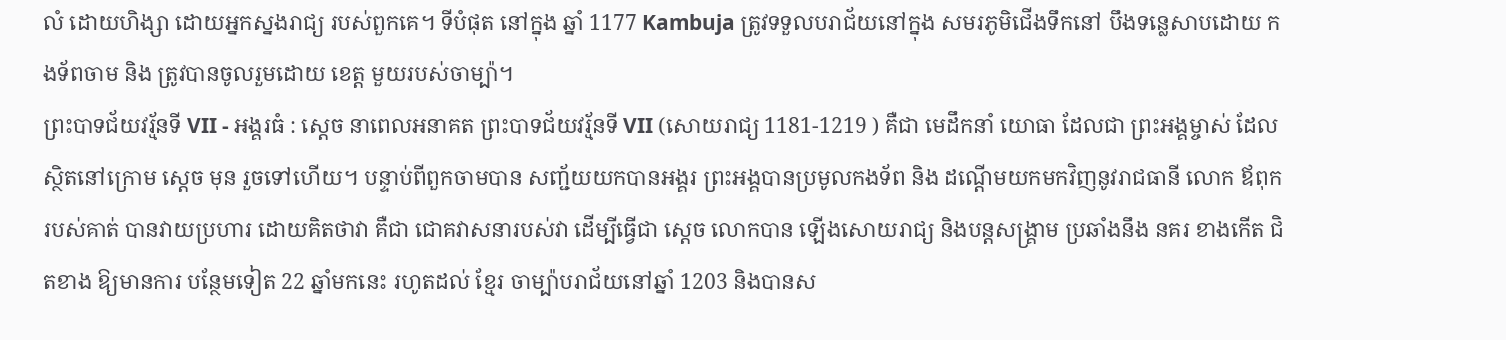លំ ដោយហិង្សា ដោយអ្នកស្នងរាជ្យ របស់ពួកគេ។ ទីបំផុត នៅក្នុង ឆ្នាំ 1177 Kambuja ត្រូវទទួលបរាជ័យនៅក្នុង សមរភូមិជើងទឹកនៅ បឹងទន្លេសាបដោយ កងទ័ពចាម និង ត្រូវបានចូលរួមដោយ ខេត្ត មួយរបស់ចាម្ប៉ា។
ព្រះបាទជ័យវរ្ម័នទី VII - អង្គរធំ : ស្ដេច នាពេលអនាគត ព្រះបាទជ័យវរ្ម័នទី VII (សោយរាជ្យ 1181-1219 ) គឺជា មេដឹកនាំ យោធា ដែលជា ព្រះអង្គម្ចាស់ ដែលស្ថិតនៅក្រោម ស្ដេច មុន រួចទៅហើយ។ បន្ទាប់ពីពួកចាមបាន សញ្ជ័យយកបានអង្គរ ព្រះអង្គបានប្រមូលកងទ័ព និង ដណ្ដើមយកមកវិញនូវរាជធានី លោក ឪពុករបស់គាត់ បានវាយប្រហារ ដោយគិតថាវា គឺជា ជោគវាសនារបស់វា ដើម្បីធ្វើជា ស្តេច លោកបាន ឡើងសោយរាជ្យ និងបន្តសង្គ្រាម ប្រឆាំងនឹង នគរ ខាងកើត ជិតខាង ឱ្យមានការ បន្ថែមទៀត 22 ឆ្នាំមកនេះ រហូតដល់ ខ្មែរ ចាម្ប៉ាបរាជ័យនៅឆ្នាំ 1203 និងបានស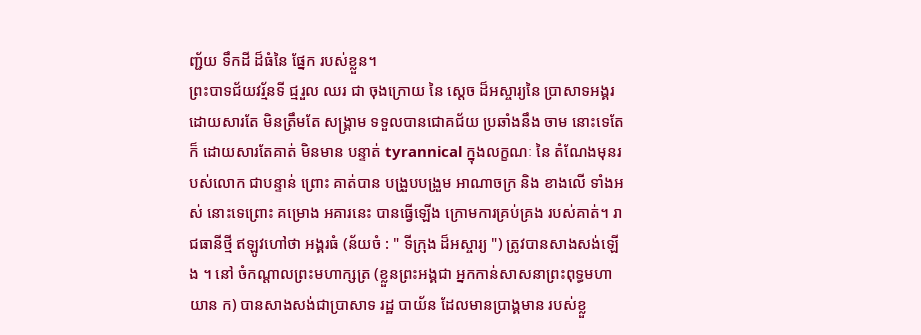ញ្ជ័យ ទឹកដី ដ៏ធំនៃ ផ្នែក របស់ខ្លួន។
ព្រះបាទជ័យវរ្ម័នទី ជ្មរួល ឈរ ជា ចុងក្រោយ នៃ ស្ដេច ដ៏អស្ចារ្យនៃ ប្រាសាទអង្គរ ដោយសារតែ មិនត្រឹមតែ សង្រ្គាម ទទួលបានជោគជ័យ ប្រឆាំងនឹង ចាម នោះទេតែ ក៏ ដោយសារតែគាត់ មិនមាន បន្ទាត់ tyrannical ក្នុងលក្ខណៈ នៃ តំណែងមុនរបស់លោក ជាបន្ទាន់ ព្រោះ គាត់បាន បង្រួបបង្រួម អាណាចក្រ និង ខាងលើ ទាំងអស់ នោះទេព្រោះ គម្រោង អគារនេះ បានធ្វើឡើង ក្រោមការគ្រប់គ្រង របស់គាត់។ រាជធានីថ្មី ឥឡូវហៅថា អង្គរធំ (ន័យចំ : " ទីក្រុង ដ៏អស្ចារ្យ ") ត្រូវបានសាងសង់ឡើង ។ នៅ ចំកណ្ដាលព្រះមហាក្សត្រ (ខ្លួនព្រះអង្គជា អ្នកកាន់សាសនាព្រះពុទ្ធមហាយាន ក) បានសាងសង់ជាប្រាសាទ រដ្ឋ បាយ័ន ដែលមានប្រាង្គមាន របស់ខ្លួ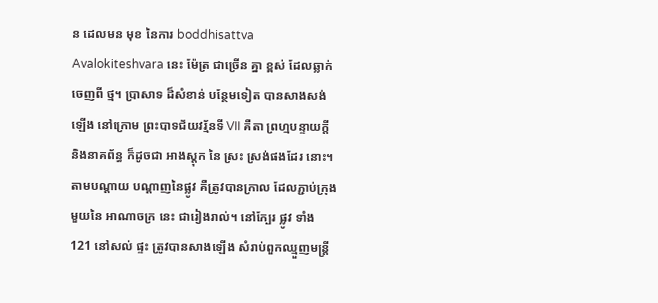ន ដេលមន មុខ នៃការ boddhisattva Avalokiteshvara នេះ ម៉ែត្រ ជាច្រើន គ្នា ខ្ពស់ ដែលឆ្លាក់ចេញពី ថ្ម។ ប្រាសាទ ដ៏សំខាន់ បន្ថែមទៀត បានសាងសង់ឡើង នៅក្រោម ព្រះបាទជ័យវរ្ម័នទី VII គឺតា ព្រហ្មបន្ទាយក្ដី និងនាគព័ន្ធ ក៏ដូចជា អាងស្តុក នៃ ស្រះ ស្រង់ផងដែរ នោះ។ តាមបណ្ដាយ បណ្ដាញនៃផ្លូវ គឺត្រូវបានក្រាល ដែលភ្ជាប់ក្រុង មួយនៃ អាណាចក្រ នេះ ជារៀងរាល់។ នៅក្បែរ ផ្លូវ ទាំង 121 នៅសល់ ផ្ទះ ត្រូវបានសាងឡើង សំរាប់ពួកឈ្មួញមន្ត្រី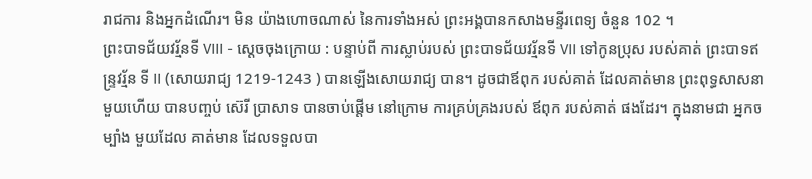រាជការ និងអ្នកដំណើរ។ មិន យ៉ាងហោចណាស់ នៃការទាំងអស់ ព្រះអង្គបានកសាងមន្ទីរពេទ្យ ចំនួន 102 ។
ព្រះបាទជ័យវរ្ម័នទី VIII - ស្តេចចុងក្រោយ : បន្ទាប់ពី ការស្លាប់របស់ ព្រះបាទជ័យវរ្ម័នទី VII ទៅកូនប្រុស របស់គាត់ ព្រះបាទឥន្ទ្រវរ្ម័ន ទី II (សោយរាជ្យ 1219-1243 ) បានឡើងសោយរាជ្យ បាន។ ដូចជាឪពុក របស់គាត់ ដែលគាត់មាន ព្រះពុទ្ធសាសនា មួយហើយ បានបញ្ចប់ ស៊េរី ប្រាសាទ បានចាប់ផ្តើម នៅក្រោម ការគ្រប់គ្រងរបស់ ឪពុក របស់គាត់ ផងដែរ។ ក្នុងនាមជា អ្នកចម្បាំង មួយដែល គាត់មាន ដែលទទួលបា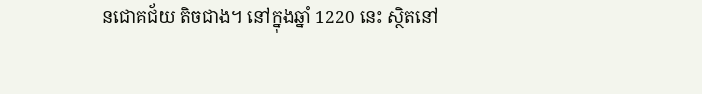នជោគជ័យ តិចជាង។ នៅក្នុងឆ្នាំ 1220 នេះ ស្ថិតនៅ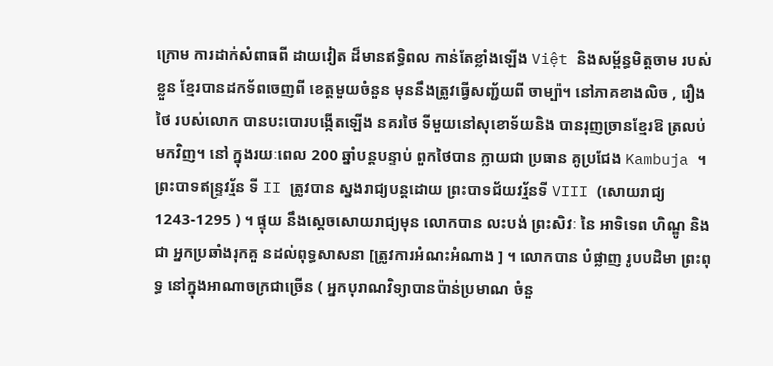ក្រោម ការដាក់សំពាធពី ដាយវៀត ដ៏មានឥទ្ធិពល កាន់តែខ្លាំងឡើង Việt និងសម្ព័ន្ធមិត្តចាម របស់ខ្លួន ខ្មែរបានដកទ័ពចេញពី ខេត្តមួយចំនួន មុននឹងត្រូវធ្វើសញ្ជ័យពី ចាម្ប៉ា។ នៅភាគខាងលិច , រឿង ថៃ របស់លោក បានបះបោរបង្កើតឡើង នគរថៃ ទីមួយនៅសុខោទ័យនិង បានរុញច្រានខ្មែរឱ ត្រលប់មកវិញ។ នៅ ក្នុងរយៈពេល 200 ឆ្នាំបន្តបន្ទាប់ ពួកថៃបាន ក្លាយជា ប្រធាន គូប្រជែង Kambuja ។ ព្រះបាទឥន្ទ្រវរ្ម័ន ទី II ត្រូវបាន ស្នងរាជ្យបន្តដោយ ព្រះបាទជ័យវរ្ម័នទី VIII (សោយរាជ្យ 1243-1295 ) ។ ផ្ទុយ នឹងស្ដេចសោយរាជ្យមុន លោកបាន លះបង់ ព្រះសិវៈ នៃ អាទិទេព ហិណ្ឌូ និង ជា អ្នកប្រឆាំងរុកគួ នដល់ពុទ្ធសាសនា [ត្រូវការអំណះអំណាង ] ។ លោកបាន បំផ្លាញ រូបបដិមា ព្រះពុទ្ធ នៅក្នុងអាណាចក្រជាច្រើន ( អ្នកបុរាណវិទ្យាបានប៉ាន់ប្រមាណ ចំនួ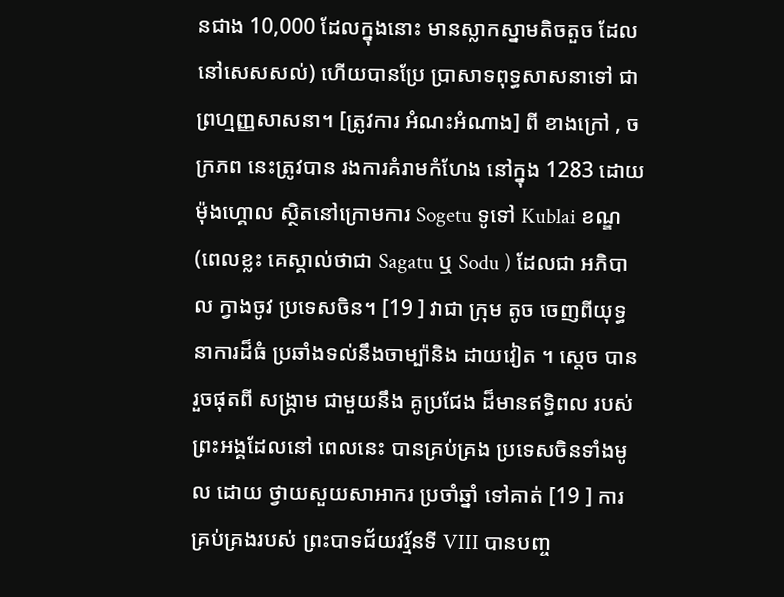នជាង 10,000 ដែលក្នុងនោះ មានស្លាកស្នាមតិចតួច ដែលនៅសេសសល់) ហើយបានប្រែ ប្រាសាទពុទ្ធសាសនាទៅ ជាព្រហ្មញ្ញសាសនា។ [ត្រូវការ អំណះអំណាង] ពី ខាងក្រៅ , ចក្រភព នេះត្រូវបាន រងការគំរាមកំហែង នៅក្នុង 1283 ដោយ ម៉ុងហ្គោល ស្ថិតនៅក្រោមការ Sogetu ទូទៅ Kublai ខណ្ឌ (ពេលខ្លះ គេស្គាល់ថាជា Sagatu ឬ Sodu ) ដែលជា អភិបាល ក្វាងចូវ ប្រទេសចិន។ [19 ] វាជា ក្រុម តូច ចេញពីយុទ្ធនាការដ៏ធំ ប្រឆាំងទល់នឹងចាម្ប៉ានិង ដាយវៀត ។ ស្តេច បានរួចផុតពី សង្រ្គាម ជាមួយនឹង គូប្រជែង ដ៏មានឥទ្ធិពល របស់ព្រះអង្គដែលនៅ ពេលនេះ បានគ្រប់គ្រង ប្រទេសចិនទាំងមូល ដោយ ថ្វាយសួយសាអាករ ប្រចាំឆ្នាំ ទៅគាត់ [19 ] ការគ្រប់គ្រងរបស់ ព្រះបាទជ័យវរ្ម័នទី VIII បានបញ្ច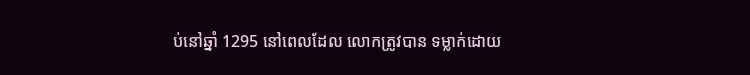ប់នៅឆ្នាំ 1295 នៅពេលដែល លោកត្រូវបាន ទម្លាក់ដោយ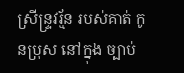ស្រីន្ទ្រវរ្ម័ន របស់គាត់ កូនប្រុស នៅក្នុង ច្បាប់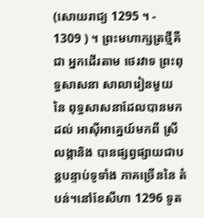(សោយរាជ្យ 1295 ។ - 1309 ) ។ ព្រះមហាក្សត្រថ្មីគឺជា អ្នកដើរតាម ថេរវាទ ព្រះពុទ្ធសាសនា សាលារៀនមួយ នៃ ពុទ្ធសាសនាដែលបានមកដល់ អាស៊ីអាគ្នេយ៍មកពី ស្រីលង្កានិង បានផ្សព្វផ្សាយជាបន្តបន្ទាប់ទូទាំង ភាគច្រើននៃ តំបន់។នៅខែសីហា 1296 ទូត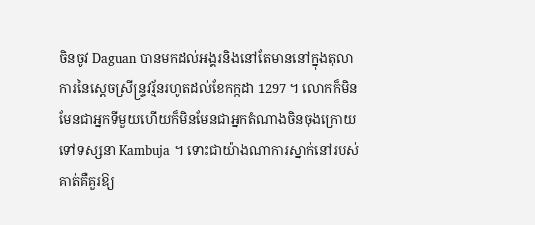ចិនចូវ Daguan បានមកដល់អង្គរនិងនៅតែមាននៅក្នុងតុលាការនៃស្ដេចស្រីន្ទ្រវរ្ម័នរហូតដល់ខែកក្កដា 1297 ។ លោកក៏មិនមែនជាអ្នកទីមួយហើយក៏មិនមែនជាអ្នកតំណាងចិនចុងក្រោយទៅទស្សនា Kambuja ។ ទោះជាយ៉ាងណាការស្នាក់នៅរបស់គាត់គឺគួរឱ្យ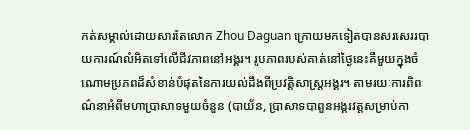កត់សម្គាល់ដោយសារតែលោក Zhou Daguan ក្រោយមកទៀតបានសរសេររបាយការណ៍លំអិតទៅលើជីវភាពនៅអង្គរ។ រូបភាពរបស់គាត់នៅថ្ងៃនេះគឺមួយក្នុងចំណោមប្រភពដ៏សំខាន់បំផុតនៃការយល់ដឹងពីប្រវត្តិសាស្រ្តអង្គរ។ តាមរយៈការពិពណ៌នាអំពីមហាប្រាសាទមួយចំនួន (បាយ័ន, ប្រាសាទបាពួនអង្គរវត្តសម្រាប់កា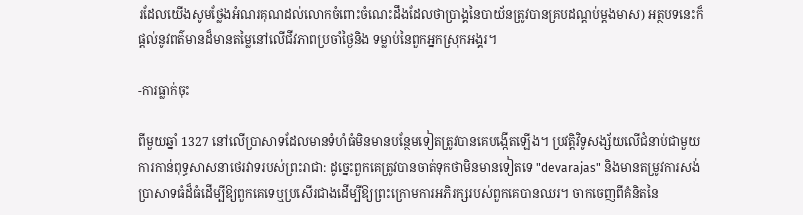រដែលយើងសូមថ្លែងអំណរគុណដល់លោកចំពោះចំណេះដឹងដែលថាប្រាង្គនៃបាយ័នត្រូវបានគ្របដណ្តប់ម្តងមាស) អត្ថបទនេះក៏ផ្ដល់នូវពត៌មានដ៏មានតម្លៃនៅលើជីវភាពប្រចាំថ្ងៃនិង ទម្លាប់នៃពួកអ្នកស្រុកអង្គរ។

-ការធ្លាក់ចុះ

ពីមួយឆ្នាំ 1327 នៅលើប្រាសាទដែលមានទំហំធំមិនមានបន្ថែមទៀតត្រូវបានគេបង្កើតឡើង។ ប្រវត្តិវិទូសង្ស័យលើជំនាប់ជាមួយការកាន់ពុទ្ធសាសនាថេរវាទរបស់ព្រះរាជា: ដូច្នេះពួកគេត្រូវបានចាត់ទុកថាមិនមានទៀតទេ "devarajas" និងមានតម្រូវការសង់ប្រាសាទធំដ៏ធំដើម្បីឱ្យពួកគេទេឬប្រសើរជាងដើម្បីឱ្យព្រះក្រោមការអភិរក្សរបស់ពួកគេបានឈរ។ ចាកចេញពីគំនិតនៃ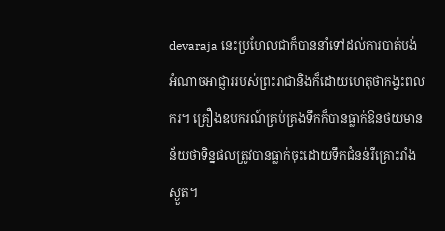devaraja នេះប្រហែលជាក៏បាននាំទៅដល់ការបាត់បង់អំណាចអាជ្ញាររបស់ព្រះរាជានិងក៏ដោយហេតុថាកង្វះពលករ។ គ្រឿងឧបករណ៍គ្រប់គ្រងទឹកក៏បានធ្លាក់ឱនថយមានន័យថាទិន្នផលត្រូវបានធ្លាក់ចុះដោយទឹកជំនន់រឺគ្រោះរាំងស្ងួត។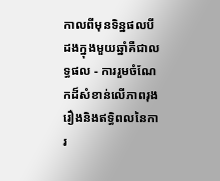កាលពីមុនទិន្នផលបីដងក្នុងមួយឆ្នាំគឺជាលទ្ធផល - ការរួមចំណែកដ៏សំខាន់លើភាពរុងរឿងនិងឥទ្ធិពលនៃការ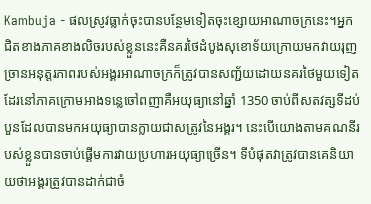Kambuja - ផលស្រូវធ្លាក់ចុះបានបន្ថែមទៀតចុះខ្សោយអាណាចក្រនេះ។អ្នកជិតខាងភាគខាងលិចរបស់ខ្លួននេះគឺនគរថៃដំបូងសុខោទ័យក្រោយមកវាយរុញច្រានអនុត្តរភាពរបស់អង្គរអាណាចក្រក៏ត្រូវបានសញ្ជ័យដោយនគរថៃមួយទៀតដែរនៅភាគក្រោមអាងទន្លេចៅពញាគឺអយុធ្យានៅឆ្នាំ 1350 ចាប់ពីសតវត្សទីដប់បួនដែលបានមកអយុធ្យាបានក្លាយជាសត្រូវនៃអង្គរ។ នេះបើយោងតាមគណនីរបស់ខ្លួនបានចាប់ផ្តើមការវាយប្រហារអយុធ្យាច្រើន។ ទីបំផុតវាត្រូវបានគេនិយាយថាអង្គរត្រូវបានដាក់ជាចំ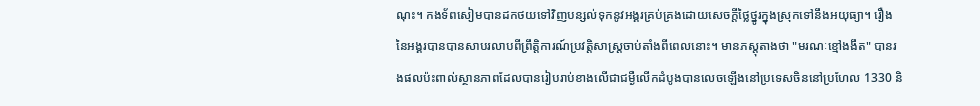ណុះ។ កងទ័ពសៀមបានដកថយទៅវិញបន្សល់ទុកនូវអង្គរគ្រប់គ្រងដោយសេចក្តីថ្លៃថ្នូរក្នុងស្រុកទៅនឹងអយុធ្យា។ រឿងនៃអង្គរបានបានសាបរលាបពីព្រឹត្តិការណ៍ប្រវត្តិសាស្ត្រចាប់តាំងពីពេលនោះ។ មានភស្តុតាងថា "មរណៈខ្មៅងងឹត" បានរងផលប៉ះពាល់ស្ថានភាពដែលបានរៀបរាប់ខាងលើជាជម្ងឺលើកដំបូងបានលេចឡើងនៅប្រទេសចិននៅប្រហែល 1330 និ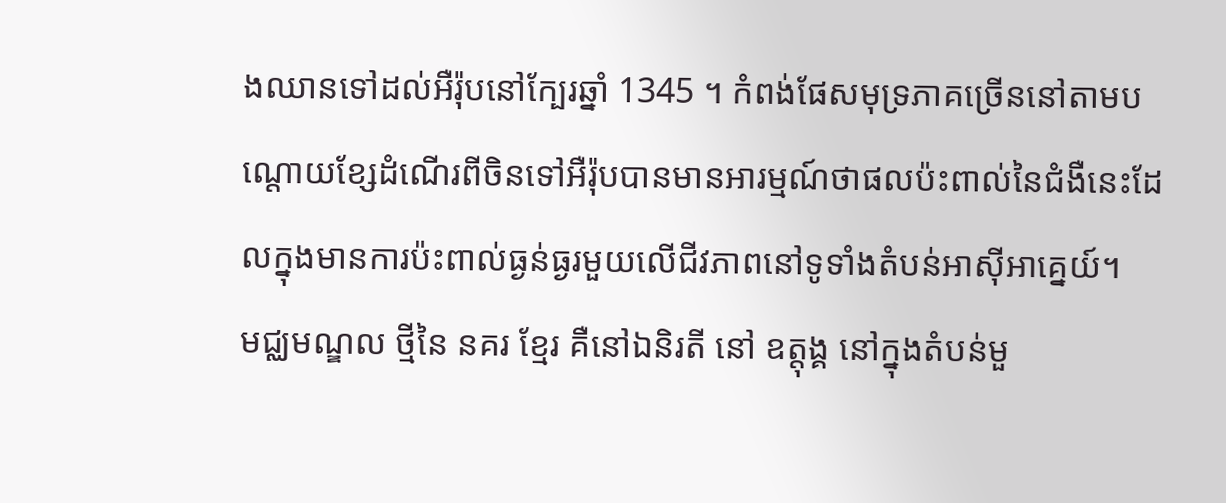ងឈានទៅដល់អឺរ៉ុបនៅក្បែរឆ្នាំ 1345 ។ កំពង់ផែសមុទ្រភាគច្រើននៅតាមបណ្ដោយខ្សែដំណើរពីចិនទៅអឺរ៉ុបបានមានអារម្មណ៍ថាផលប៉ះពាល់នៃជំងឺនេះដែលក្នុងមានការប៉ះពាល់ធ្ងន់ធ្ងរមួយលើជីវភាពនៅទូទាំងតំបន់អាស៊ីអាគ្នេយ៍។
មជ្ឈមណ្ឌល ថ្មីនៃ នគរ ខ្មែរ គឺនៅឯនិរតី នៅ ឧត្តុង្គ នៅក្នុងតំបន់មួ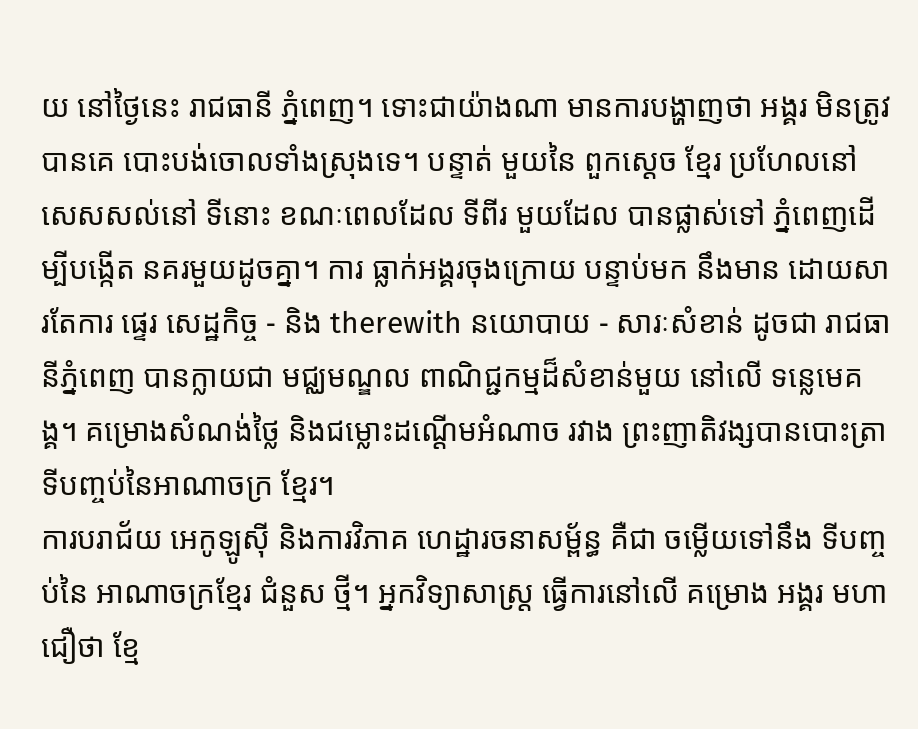យ នៅថ្ងៃនេះ រាជធានី ភ្នំពេញ។ ទោះជាយ៉ាងណា មានការបង្ហាញថា អង្គរ មិនត្រូវបានគេ បោះបង់ចោលទាំងស្រុងទេ។ បន្ទាត់ មួយនៃ ពួកស្ដេច ខ្មែរ ប្រហែលនៅសេសសល់នៅ ទីនោះ ខណៈពេលដែល ទីពីរ មួយដែល បានផ្លាស់ទៅ ភ្នំពេញដើម្បីបង្កើត នគរមួយដូចគ្នា។ ការ ធ្លាក់អង្គរចុងក្រោយ បន្ទាប់មក នឹងមាន ដោយសារតែការ ផ្ទេរ សេដ្ឋកិច្ច - និង therewith នយោបាយ - សារៈសំខាន់ ដូចជា រាជធានីភ្នំពេញ បានក្លាយជា មជ្ឈមណ្ឌល ពាណិជ្ជកម្មដ៏សំខាន់មួយ នៅលើ ទន្លេមេគង្គ។ គម្រោងសំណង់ថ្លៃ និងជម្លោះដណ្ដើមអំណាច រវាង ព្រះញាតិវង្សបានបោះត្រា ទីបញ្ចប់នៃអាណាចក្រ ខ្មែរ។
ការបរាជ័យ អេកូឡូស៊ី និងការវិភាគ ហេដ្ឋារចនាសម្ព័ន្ធ គឺជា ចម្លើយទៅនឹង ទីបញ្ចប់នៃ អាណាចក្រខ្មែរ ជំនួស ថ្មី។ អ្នកវិទ្យាសាស្រ្ត ធ្វើការនៅលើ គម្រោង អង្គរ មហា ជឿថា ខ្មែ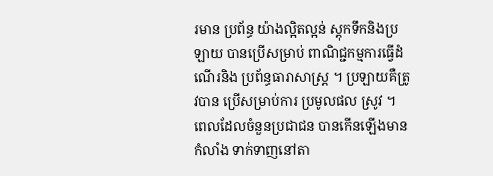រមាន ប្រព័ន្ធ យ៉ាងល្អិតល្អន់ ស្តុកទឹកនិងប្រឡាយ បានប្រើសម្រាប់ ពាណិជ្ជកម្មការធ្វើដំណើរនិង ប្រព័ន្ធធារាសាស្រ្ត ។ ប្រឡាយគឺត្រូវបាន ប្រើសម្រាប់ការ ប្រមូលផល ស្រូវ ។ ពេលដែលចំនួនប្រជាជន បានកើនឡើងមានកំលាំង ទាក់ទាញនៅតា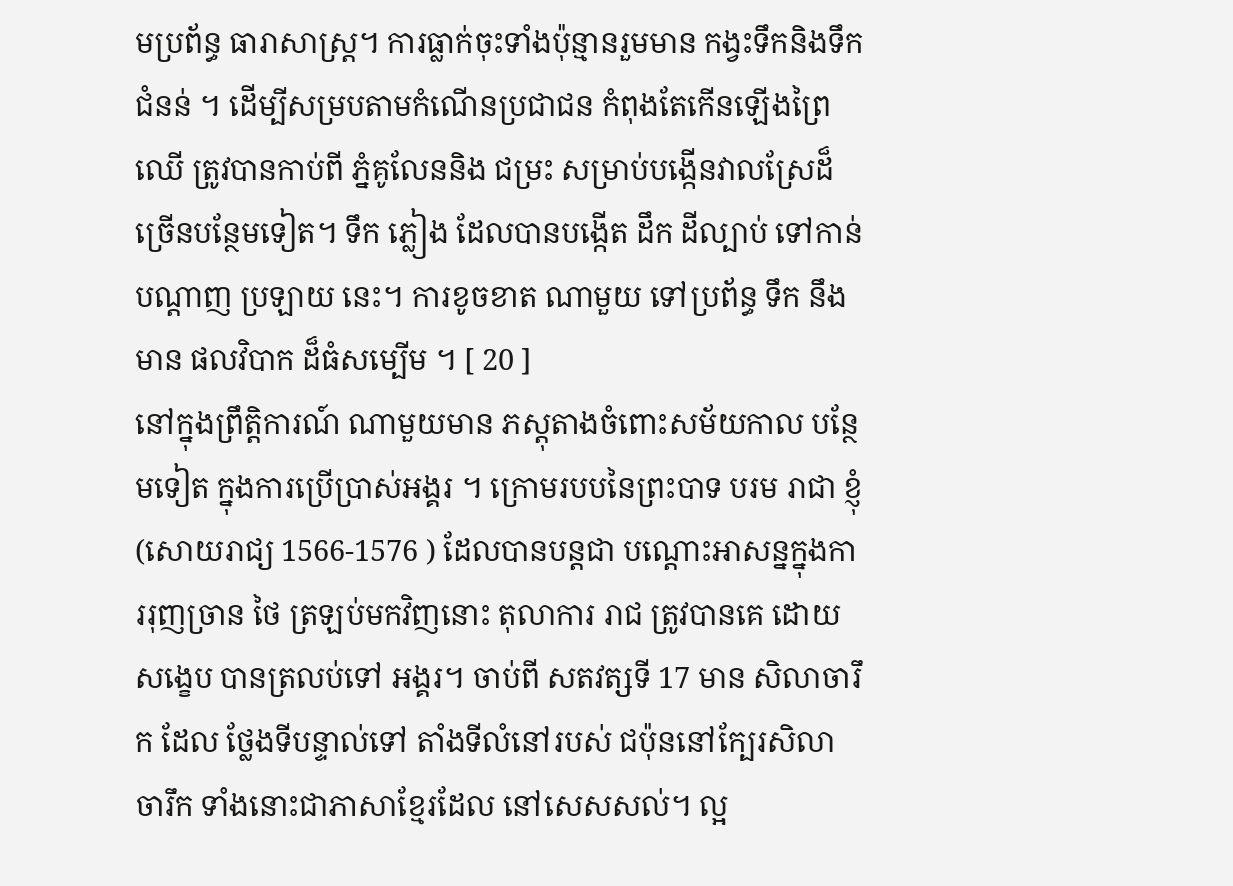មប្រព័ន្ធ ធារាសាស្ត្រ។ ការធ្លាក់ចុះទាំងប៉ុន្មានរួមមាន កង្វះទឹកនិងទឹកជំនន់ ។ ដើម្បីសម្របតាមកំណើនប្រជាជន កំពុងតែកើនឡើងព្រៃឈើ ត្រូវបានកាប់ពី ភ្នំគូលែននិង ជម្រះ សម្រាប់បង្កើនវាលស្រែដ៏ ច្រើនបន្ថែមទៀត។ ទឹក ភ្លៀង ដែលបានបង្កើត ដឹក ដីល្បាប់ ទៅកាន់ បណ្តាញ ប្រឡាយ នេះ។ ការខូចខាត ណាមួយ ទៅប្រព័ន្ធ ទឹក នឹងមាន ផលវិបាក ដ៏ធំសម្បើម ។ [ 20 ]
នៅក្នុងព្រឹត្តិការណ៍ ណាមួយមាន ភស្តុតាងចំពោះសម័យកាល បន្ថែមទៀត ក្នុងការប្រើប្រាស់អង្គរ ។ ក្រោមរបបនៃព្រះបាទ បរម រាជា ខ្ញុំ (សោយរាជ្យ 1566-1576 ) ដែលបានបន្តជា បណ្ដោះអាសន្នក្នុងការរុញច្រាន ថៃ ត្រឡប់មកវិញនោះ តុលាការ រាជ ត្រូវបានគេ ដោយសង្ខេប បានត្រលប់ទៅ អង្គរ។ ចាប់ពី សតវត្សទី 17 មាន សិលាចារឹក ដែល ថ្លែងទីបន្ទាល់ទៅ តាំងទីលំនៅរបស់ ជប៉ុននៅក្បែរសិលាចារឹក ទាំងនោះជាភាសាខ្មែរដែល នៅសេសសល់។ ល្អ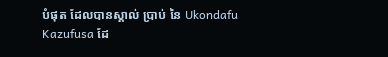បំផុត ដែលបានស្គាល់ ប្រាប់ នៃ Ukondafu Kazufusa ដែ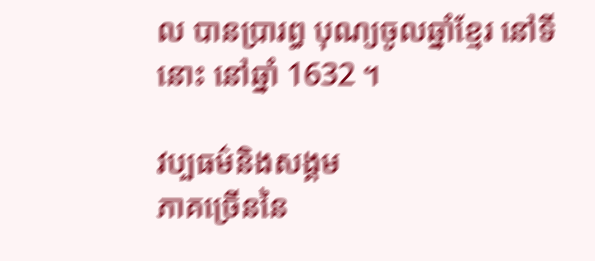ល បានប្រារព្ធ បុណ្យចូលឆ្នាំខ្មែរ នៅទីនោះ នៅឆ្នាំ 1632 ។

វប្បធម៌និងសង្គម
ភាគច្រើននៃ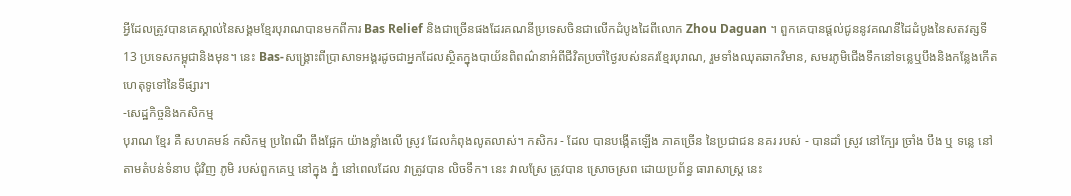អ្វីដែលត្រូវបានគេស្គាល់នៃសង្គមខ្មែរបុរាណបានមកពីការ Bas Relief និងជាច្រើនផងដែរគណនីប្រទេសចិនជាលើកដំបូងដៃពីលោក Zhou Daguan ។ ពួកគេបានផ្តល់ជូននូវគណនីដៃដំបូងនៃសតវត្សទី 13 ប្រទេសកម្ពុជានិងមុន។ នេះ Bas-សង្គ្រោះពីប្រាសាទអង្គរដូចជាអ្នកដែលស្ថិតក្នុងបាយ័នពិពណ៌នាអំពីជីវិតប្រចាំថ្ងៃរបស់នគរខ្មែរបុរាណ, រួមទាំងឈុតឆាកវិមាន, សមរភូមិជើងទឹកនៅទន្លេឬបឹងនិងកន្លែងកើតហេតុទូទៅនៃទីផ្សារ។
-សេដ្ឋកិច្ចនិងកសិកម្ម
បុរាណ ខ្មែរ គឺ សហគមន៍ កសិកម្ម ប្រពៃណី ពឹងផ្អែក យ៉ាងខ្លាំងលើ ស្រូវ ដែលកំពុងលូតលាស់។ កសិករ - ដែល បានបង្កើតឡើង ភាគច្រើន នៃប្រជាជន នគរ របស់ - បានដាំ ស្រូវ នៅក្បែរ ច្រាំង បឹង ឬ ទន្លេ នៅតាមតំបន់ទំនាប ជុំវិញ ភូមិ របស់ពួកគេឬ នៅក្នុង ភ្នំ នៅពេលដែល វាត្រូវបាន លិចទឹក។ នេះ វាលស្រែ ត្រូវបាន ស្រោចស្រព ដោយប្រព័ន្ធ ធារាសាស្ត្រ នេះ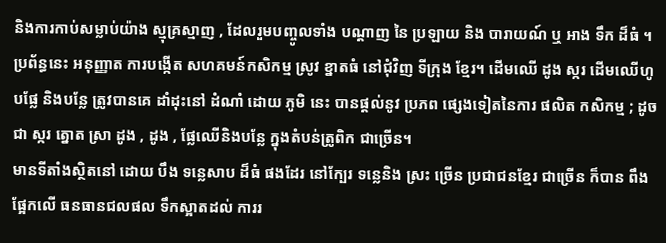និងការកាប់សម្លាប់យ៉ាង ស្មុគ្រស្មាញ , ដែលរួមបញ្ចូលទាំង បណ្តាញ នៃ ប្រឡាយ និង បារាយណ៍ ឬ អាង ទឹក ដ៏ធំ ។ ប្រព័ន្ធនេះ អនុញ្ញាត ការបង្កើត សហគមន៍កសិកម្ម ស្រូវ ខ្នាតធំ នៅជុំវិញ ទីក្រុង ខ្មែរ។ ដើមឈើ ដូង ស្ករ ដើមឈើហូបផ្លែ និងបន្លែ ត្រូវបានគេ ដាំដុះនៅ ដំណាំ ដោយ ភូមិ នេះ បានផ្តល់នូវ ប្រភព ផ្សេងទៀតនៃការ ផលិត កសិកម្ម ; ដូចជា ស្ករ ត្នោត ស្រា ដូង , ដូង , ផ្លែឈើនិងបន្លែ ក្នុងតំបន់ត្រូពិក ជាច្រើន។
មានទីតាំងស្ថិតនៅ ដោយ បឹង ទន្លេសាប ដ៏ធំ ផងដែរ នៅក្បែរ ទន្លេនិង ស្រះ ច្រើន ប្រជាជនខ្មែរ ជាច្រើន ក៏បាន ពឹងផ្អែកលើ ធនធានជលផល ទឹកស្អាតដល់ ការរ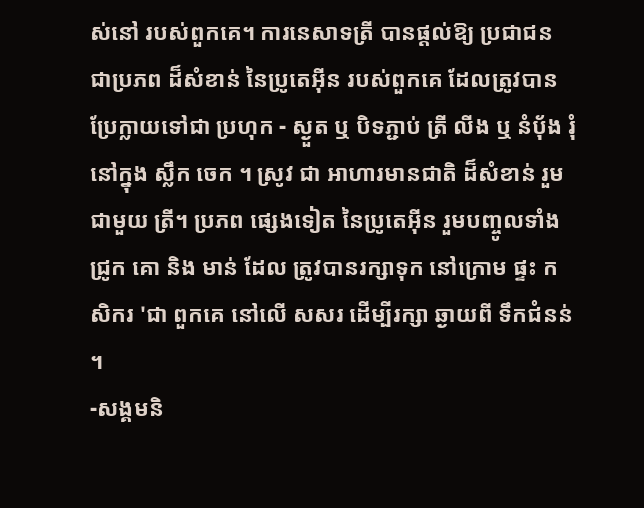ស់នៅ របស់ពួកគេ។ ការនេសាទត្រី បានផ្ដល់ឱ្យ ប្រជាជន ជាប្រភព ដ៏សំខាន់ នៃប្រូតេអ៊ីន របស់ពួកគេ ដែលត្រូវបាន ប្រែក្លាយទៅជា ប្រហុក - ស្ងួត ឬ បិទភ្ជាប់ ត្រី លីង ឬ នំប៉័ង រុំ នៅក្នុង ស្លឹក ចេក ។ ស្រូវ ជា អាហារមានជាតិ ដ៏សំខាន់ រួមជាមួយ ត្រី។ ប្រភព ផ្សេងទៀត នៃប្រូតេអ៊ីន រួមបញ្ចូលទាំង ជ្រូក គោ និង មាន់ ដែល ត្រូវបានរក្សាទុក នៅក្រោម ផ្ទះ កសិករ 'ជា ពួកគេ នៅលើ សសរ ដើម្បីរក្សា ឆ្ងាយពី ទឹកជំនន់ ។
-សង្គមនិ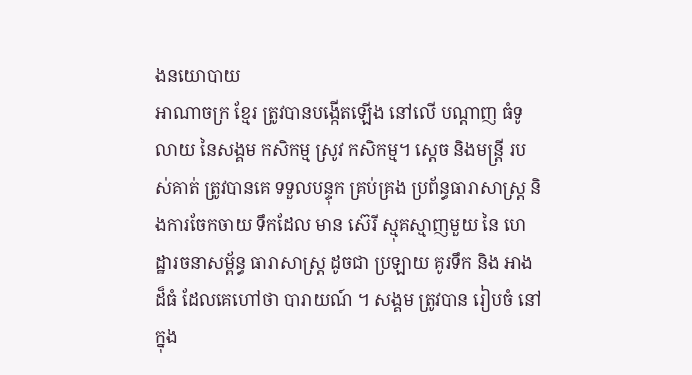ងនយោបាយ
អាណាចក្រ ខ្មែរ ត្រូវបានបង្កើតឡើង នៅលើ បណ្តាញ ធំទូលាយ នៃសង្គម កសិកម្ម ស្រូវ កសិកម្ម។ ស្តេច និងមន្ត្រី របស់គាត់ ត្រូវបានគេ ទទួលបន្ទុក គ្រប់គ្រង ប្រព័ន្ធធារាសាស្រ្ត និងការចែកចាយ ទឹកដែល មាន ស៊េរី ស្មុគស្មាញមួយ នៃ ហេដ្ឋារចនាសម្ព័ន្ធ ធារាសាស្ត្រ ដូចជា ប្រឡាយ គូរទឹក និង អាង ដ៏ធំ ដែលគេហៅថា បារាយណ៍ ។ សង្គម ត្រូវបាន រៀបចំ នៅក្នុង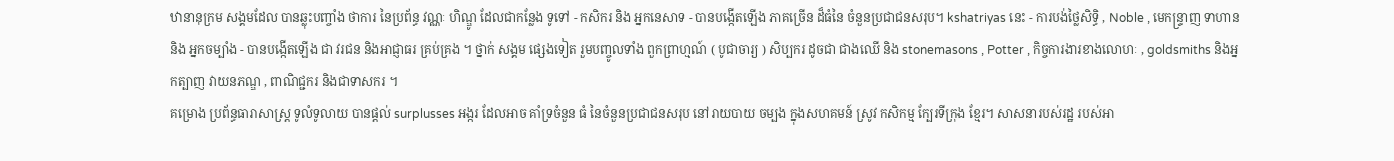ឋានានុក្រម សង្គមដែល បានឆ្លុះបញ្ចាំង ថាការ នៃប្រព័ន្ធ វណ្ណៈ ហិណ្ឌូ ដែលជាកន្លែង ទូទៅ - កសិករ និង អ្នកនេសាទ - បានបង្កើតឡើង ភាគច្រើន ដ៏ធំនៃ ចំនួនប្រជាជនសរុប។ kshatriyas នេះ - ការបង់ថ្លៃសិទ្ធិ , Noble , មេកន្រ្ទាញ ទាហាន និង អ្នកចម្បាំង - បានបង្កើតឡើង ជា វរជន និងអាជ្ញាធរ គ្រប់គ្រង ។ ថ្នាក់ សង្គម ផ្សេងទៀត រួមបញ្ចូលទាំង ពួកព្រាហ្មណ៍ ( បូជាចារ្យ ) សិប្បករ ដូចជា ជាងឈើ និង stonemasons , Potter , កិច្ចការងារខាងលោហៈ , goldsmiths និងអ្នកត្បាញ វាយនភណ្ឌ , ពាណិជ្ជករ និងជាទាសករ ។
គម្រោង ប្រព័ន្ធធារាសាស្រ្ត ទូលំទូលាយ បានផ្តល់ surplusses អង្ករ ដែលអាច គាំទ្រចំនួន ធំ នៃចំនួនប្រជាជនសរុប នៅរាយបាយ ចម្បង ក្នុងសហគមន៍ ស្រូវ កសិកម្ម ក្បែរទីក្រុង ខ្មែរ។ សាសនារបស់រដ្ឋ របស់អា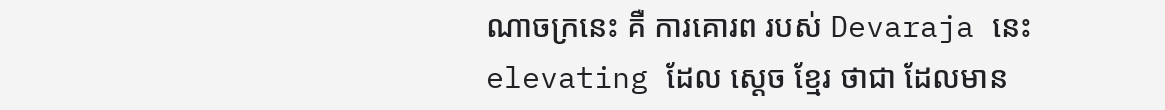ណាចក្រនេះ គឺ ការគោរព របស់ Devaraja នេះ elevating ដែល ស្ដេច ខ្មែរ ថាជា ដែលមាន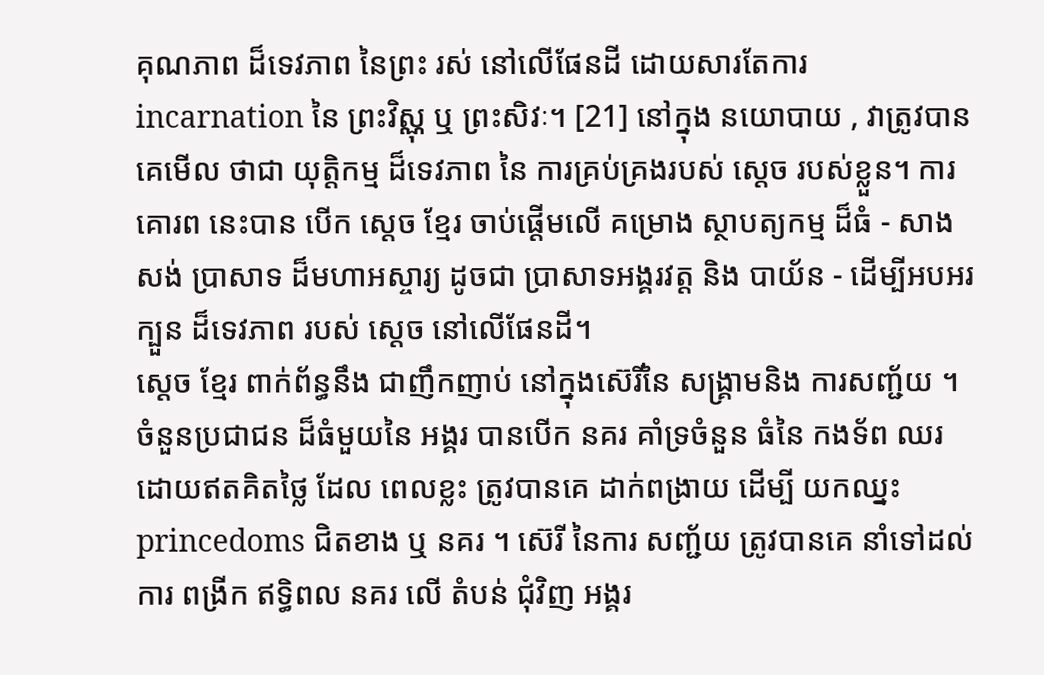គុណភាព ដ៏ទេវភាព នៃព្រះ រស់ នៅលើផែនដី ដោយសារតែការ incarnation នៃ ព្រះវិស្ណុ ឬ ព្រះសិវៈ។ [21] នៅក្នុង នយោបាយ , វាត្រូវបាន គេមើល ថាជា យុត្តិកម្ម ដ៏ទេវភាព នៃ ការគ្រប់គ្រងរបស់ ស្តេច របស់ខ្លួន។ ការគោរព នេះបាន បើក ស្ដេច ខ្មែរ ចាប់ផ្តើមលើ គម្រោង ស្ថាបត្យកម្ម ដ៏ធំ - សាងសង់ ប្រាសាទ ដ៏មហាអស្ចារ្យ ដូចជា ប្រាសាទអង្គរវត្ត និង បាយ័ន - ដើម្បីអបអរ ក្បួន ដ៏ទេវភាព របស់ ស្ដេច នៅលើផែនដី។
ស្ដេច ខ្មែរ ពាក់ព័ន្ធនឹង ជាញឹកញាប់ នៅក្នុងស៊េរីនៃ សង្គ្រាមនិង ការសញ្ជ័យ ។ ចំនួនប្រជាជន ដ៏ធំមួយនៃ អង្គរ បានបើក នគរ គាំទ្រចំនួន ធំនៃ កងទ័ព ឈរ ដោយឥតគិតថ្លៃ ដែល ពេលខ្លះ ត្រូវបានគេ ដាក់ពង្រាយ ដើម្បី យកឈ្នះ princedoms ជិតខាង ឬ នគរ ។ ស៊េរី នៃការ សញ្ជ័យ ត្រូវបានគេ នាំទៅដល់ការ ពង្រីក ឥទិ្ធពល នគរ លើ តំបន់ ជុំវិញ អង្គរ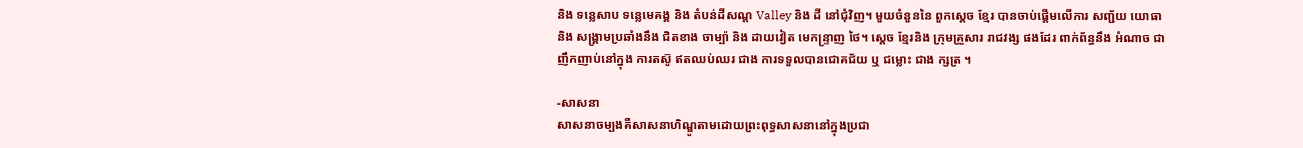និង ទន្លេសាប ទន្លេមេគង្គ និង តំបន់ដីសណ្ត Valley និង ដី នៅជុំវិញ។ មួយចំនួននៃ ពួកស្ដេច ខ្មែរ បានចាប់ផ្តើមលើការ សញ្ជ័យ យោធានិង សង្គ្រាមប្រឆាំងនឹង ជិតខាង ចាម្ប៉ា និង ដាយវៀត មេកន្រ្ទាញ ថៃ។ ស្ដេច ខ្មែរនិង ក្រុមគ្រួសារ រាជវង្ស ផងដែរ ពាក់ព័ន្ធនឹង អំណាច ជាញឹកញាប់នៅក្នុង ការតស៊ូ ឥតឈប់ឈរ ជាង ការទទួលបានជោគជ័យ ឬ ជម្លោះ ជាង ក្សត្រ ។

-សាសនា
សាសនាចម្បងគឺសាសនាហិណ្ឌូតាមដោយព្រះពុទ្ធសាសនានៅក្នុងប្រជា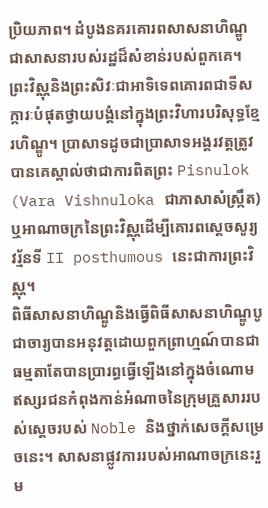ប្រិយភាព។ ដំបូងនគរគោរពសាសនាហិណ្ឌូជាសាសនារបស់រដ្ឋដ៏សំខាន់របស់ពួកគេ។ ព្រះវិស្ណុនិងព្រះសិវៈជាអាទិទេពគោរពជាទីសក្ការៈបំផុតថ្វាយបង្គំនៅក្នុងព្រះវិហារបរិសុទ្ធខ្មែរហិណ្ឌូ។ ប្រាសាទដូចជាប្រាសាទអង្គរវត្តត្រូវបានគេស្គាល់ថាជាការពិតព្រះ Pisnulok (Vara Vishnuloka ជាភាសាសំស្ក្រឹត) ឬអាណាចក្រនៃព្រះវិស្ណុដើម្បីគោរពស្តេចសូរ្យវរ្ម័នទី II posthumous នេះជាការព្រះវិស្ណុ។
ពិធីសាសនាហិណ្ឌូនិងធ្វើពិធីសាសនាហិណ្ឌូបូជាចារ្យបានអនុវត្តដោយពួកព្រាហ្មណ៍បានជាធម្មតាតែបានប្រារព្ធធ្វើឡើងនៅក្នុងចំណោមឥស្សរជនកំពុងកាន់អំណាចនៃក្រុមគ្រួសាររបស់ស្តេចរបស់ Noble និងថ្នាក់សេចក្តីសម្រេចនេះ។ សាសនាផ្លូវការរបស់អាណាចក្រនេះរួម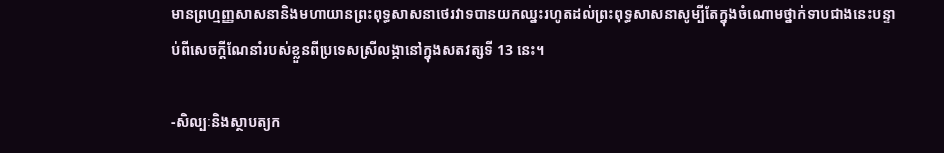មានព្រហ្មញ្ញសាសនានិងមហាយានព្រះពុទ្ធសាសនាថេរវាទបានយកឈ្នះរហូតដល់ព្រះពុទ្ធសាសនាសូម្បីតែក្នុងចំណោមថ្នាក់ទាបជាងនេះបន្ទាប់ពីសេចក្តីណែនាំរបស់ខ្លួនពីប្រទេសស្រីលង្កានៅក្នុងសតវត្សទី 13 នេះ។

-សិល្បៈនិងស្ថាបត្យក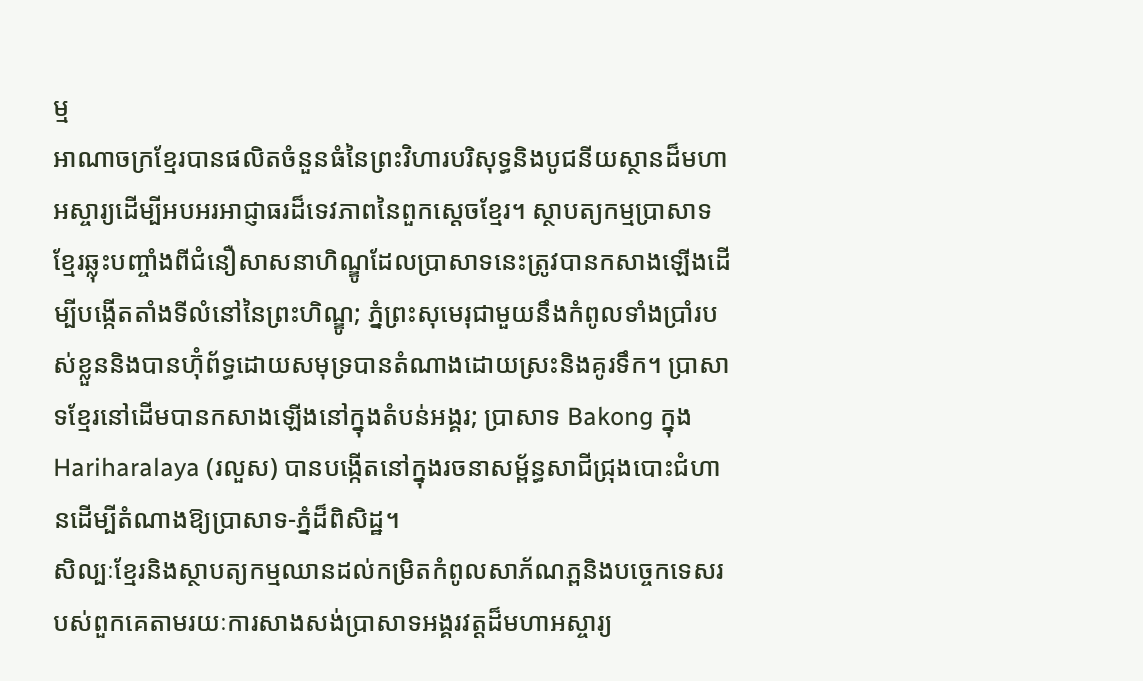ម្ម
អាណាចក្រខ្មែរបានផលិតចំនួនធំនៃព្រះវិហារបរិសុទ្ធនិងបូជនីយស្ថានដ៏មហាអស្ចារ្យដើម្បីអបអរអាជ្ញាធរដ៏ទេវភាពនៃពួកស្ដេចខ្មែរ។ ស្ថាបត្យកម្មប្រាសាទខ្មែរឆ្លុះបញ្ចាំងពីជំនឿសាសនាហិណ្ឌូដែលប្រាសាទនេះត្រូវបានកសាងឡើងដើម្បីបង្កើតតាំងទីលំនៅនៃព្រះហិណ្ឌូ; ភ្នំព្រះសុមេរុជាមួយនឹងកំពូលទាំងប្រាំរបស់ខ្លួននិងបានហ៊ុំព័ទ្ធដោយសមុទ្របានតំណាងដោយស្រះនិងគូរទឹក។ ប្រាសាទខ្មែរនៅដើមបានកសាងឡើងនៅក្នុងតំបន់អង្គរ; ប្រាសាទ Bakong ក្នុង Hariharalaya (រលួស) បានបង្កើតនៅក្នុងរចនាសម្ព័ន្ធសាជីជ្រុងបោះជំហានដើម្បីតំណាងឱ្យប្រាសាទ-ភ្នំដ៏ពិសិដ្ឋ។
សិល្បៈខ្មែរនិងស្ថាបត្យកម្មឈានដល់កម្រិតកំពូលសាភ័ណភ្ពនិងបច្ចេកទេសរបស់ពួកគេតាមរយៈការសាងសង់ប្រាសាទអង្គរវត្តដ៏មហាអស្ចារ្យ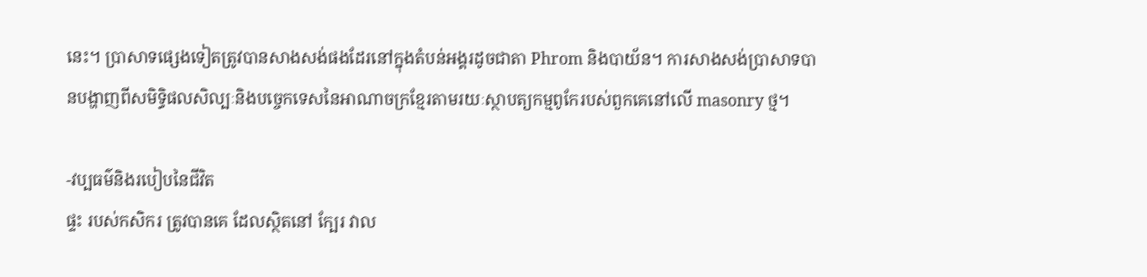នេះ។ ប្រាសាទផ្សេងទៀតត្រូវបានសាងសង់ផងដែរនៅក្នុងតំបន់អង្គរដូចជាតា Phrom និងបាយ័ន។ ការសាងសង់ប្រាសាទបានបង្ហាញពីសមិទ្ធិផលសិល្បៈនិងបច្ចេកទេសនៃអាណាចក្រខ្មែរតាមរយៈស្ថាបត្យកម្មពូកែរបស់ពួកគេនៅលើ masonry ថ្ម។

-វប្បធម៌និងរបៀបនៃជីវិត
ផ្ទះ របស់កសិករ ត្រូវបានគេ ដែលស្ថិតនៅ ក្បែរ វាល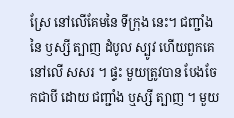ស្រែ នៅលើគែមនៃ ទីក្រុង នេះ។ ជញ្ជាំង នៃ ឫស្សី ត្បាញ ដំបូល ស្បូវ ហើយពួកគេ នៅលើ សសរ ។ ផ្ទះ មួយត្រូវបាន បែងចែកជាបី ដោយ ជញ្ជាំង ឬស្សី ត្បាញ ។ មួយ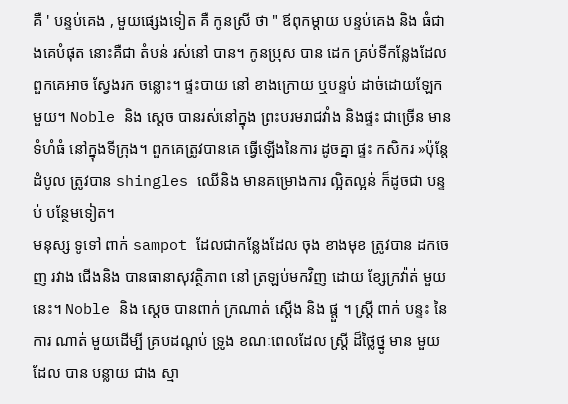គឺ ' បន្ទប់គេង , មួយផ្សេងទៀត គឺ កូនស្រី ថា " ឪពុកម្តាយ បន្ទប់គេង និង ធំជាងគេបំផុត នោះគឺជា តំបន់ រស់នៅ បាន។ កូនប្រុស បាន ដេក គ្រប់ទីកន្លែងដែល ពួកគេអាច ស្វែងរក ចន្លោះ។ ផ្ទះបាយ នៅ ខាងក្រោយ ឬបន្ទប់ ដាច់ដោយឡែក មួយ។ Noble និង ស្ដេច បានរស់នៅក្នុង ព្រះបរមរាជវាំង និងផ្ទះ ជាច្រើន មានទំហំធំ នៅក្នុងទីក្រុង។ ពួកគេត្រូវបានគេ ធ្វើឡើងនៃការ ដូចគ្នា ផ្ទះ កសិករ »ប៉ុន្តែ ដំបូល ត្រូវបាន shingles ឈើនិង មានគម្រោងការ ល្អិតល្អន់ ក៏ដូចជា បន្ទប់ បន្ថែមទៀត។
មនុស្ស ទូទៅ ពាក់ sampot ដែលជាកន្លែងដែល ចុង ខាងមុខ ត្រូវបាន ដកចេញ រវាង ជើងនិង បានធានាសុវត្ថិភាព នៅ ត្រឡប់មកវិញ ដោយ ខ្សែក្រវ៉ាត់ មួយ នេះ។ Noble និង ស្ដេច បានពាក់ ក្រណាត់ ស្តើង និង ផ្តួ ។ ស្ត្រី ពាក់ បន្ទះ នៃការ ណាត់ មួយដើម្បី គ្របដណ្តប់ ទ្រូង ខណៈពេលដែល ស្ត្រី ដ៏ថ្លៃថ្នូ មាន មួយ ដែល បាន បន្លាយ ជាង ស្មា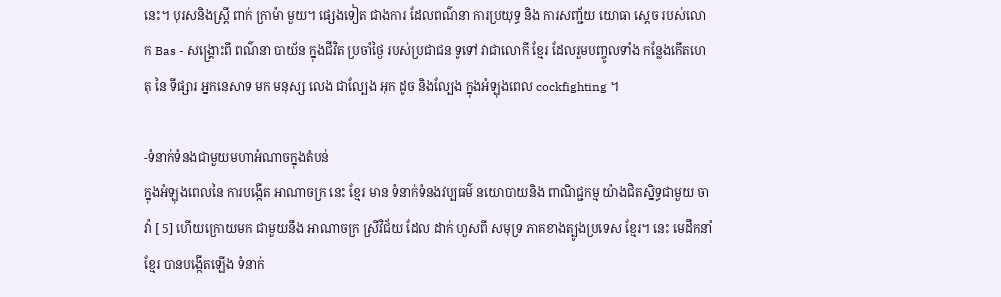នេះ។ បុរសនិងស្ត្រី ពាក់ ក្រាម៉ា មួយ។ ផ្សេងទៀត ជាងការ ដែលពណ៌នា ការប្រយុទ្ធ និង ការសញ្ជ័យ យោធា ស្តេច របស់លោក Bas - សង្គ្រោះពី ពណ៌នា បាយ័ន ក្នុងជីវិត ប្រចាំថ្ងៃ របស់ប្រជាជន ទូទៅ វាជាលោកី ខ្មែរ ដែលរួមបញ្ចូលទាំង កន្លែងកើតហេតុ នៃ ទីផ្សារ អ្នកនេសាទ មក មនុស្ស លេង ជាល្បែង អុក ដូច និងល្បែង ក្នុងអំឡុងពេល cockfighting ។

-ទំនាក់ទំនងជាមួយមហាអំណាចក្នុងតំបន់
ក្នុងអំឡុងពេលនៃ ការបង្កើត អាណាចក្រ នេះ ខ្មែរ មាន ទំនាក់ទំនងវប្បធម៌ នយោបាយនិង ពាណិជ្ជកម្ម យ៉ាងជិតស្និទ្ធជាមួយ ចាវ៉ា [ 5] ហើយក្រោយមក ជាមួយនឹង អាណាចក្រ ស្រីវិជ័យ ដែល ដាក់ ហួសពី សមុទ្រ ភាគខាងត្បូងប្រទេស ខ្មែរ។ នេះ មេដឹកនាំ ខ្មែរ បានបង្កើតឡើង ទំនាក់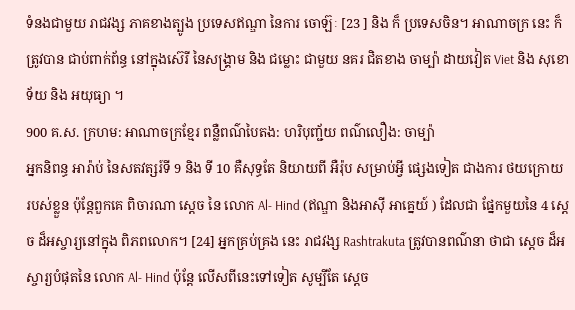ទំនងជាមួយ រាជវង្ស ភាគខាងត្បូង ប្រទេសឥណ្ឌា នៃការ ចោឡ៊ៈ [23 ] និង ក៏ ប្រទេសចិន។ អាណាចក្រ នេះ ក៏ត្រូវបាន ជាប់ពាក់ព័ន្ធ នៅក្នុងស៊េរី នៃសង្គ្រាម និង ជម្លោះ ជាមួយ នគរ ជិតខាង ចាម្ប៉ា ដាយវៀត Viet និង សុខោទ័យ និង អយុធ្យា ។
900 គ.ស. ក្រហម: អាណាចក្រខ្មែរ ពន្លឺពណ៌បៃតង: ហរិបុញ្ជ័យ ពណ៌លឿង: ចាម្ប៉ា
អ្នកនិពន្ធ អារ៉ាប់ នៃសតវត្សរ៍ទី 9 និង ទី 10 គឺសុទ្ធតែ និយាយពី អឺរ៉ុប សម្រាប់អ្វី ផ្សេងទៀត ជាងការ ថយក្រោយ របស់ខ្លួន ប៉ុន្តែពួកគេ ពិចារណា ស្ដេច នៃ លោក Al- Hind (ឥណ្ឌា និងអាស៊ី អាគ្នេយ៍ ) ដែលជា ផ្នែកមួយនៃ 4 ស្ដេច ដ៏អស្ចារ្យនៅក្នុង ពិភពលោក។ [24] អ្នកគ្រប់គ្រង នេះ រាជវង្ស Rashtrakuta ត្រូវបានពណ៌នា ថាជា ស្តេច ដ៏អស្ចារ្យបំផុតនៃ លោក Al- Hind ប៉ុន្តែ លើសពីនេះទៅទៀត សូម្បីតែ ស្ដេច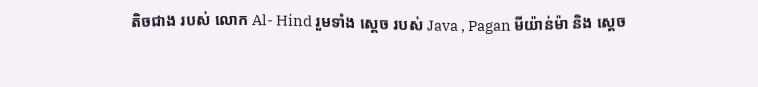តិចជាង របស់ លោក Al- Hind រួមទាំង ស្ដេច របស់ Java , Pagan មីយ៉ាន់ម៉ា និង ស្ដេច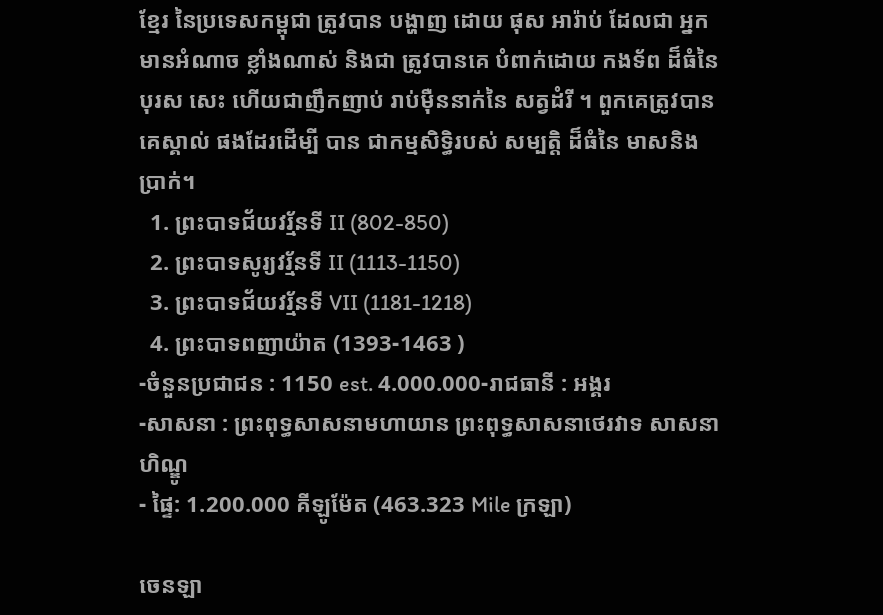ខ្មែរ នៃប្រទេសកម្ពុជា ត្រូវបាន បង្ហាញ ដោយ ផុស អារ៉ាប់ ដែលជា អ្នកមានអំណាច ខ្លាំងណាស់ និងជា ត្រូវបានគេ បំពាក់ដោយ កងទ័ព ដ៏ធំនៃ បុរស សេះ ហើយជាញឹកញាប់ រាប់ម៉ឺននាក់នៃ សត្វដំរី ។ ពួកគេត្រូវបាន គេស្គាល់ ផងដែរដើម្បី បាន ជាកម្មសិទ្ធិរបស់ សម្បត្ដិ ដ៏ធំនៃ មាសនិង ប្រាក់។
  1. ព្រះបាទជ័យវរ្ម័នទី II (802-850)
  2. ព្រះបាទសូរ្យវរ្ម័នទី II (1113-1150)
  3. ព្រះបាទជ័យវរ្ម័នទី VII (1181-1218)
  4. ព្រះបាទពញាយ៉ាត (1393-1463 )
-ចំនួនប្រជាជន : 1150 est. 4.000.000-រាជធានី : អង្គរ
-សាសនា : ព្រះពុទ្ធសាសនាមហាយាន ព្រះពុទ្ធសាសនាថេរវាទ សាសនាហិណ្ឌូ
- ផ្ទៃ: 1.200.000 គីឡូម៉ែត (463.323 Mile ក្រឡា)

ចេនឡា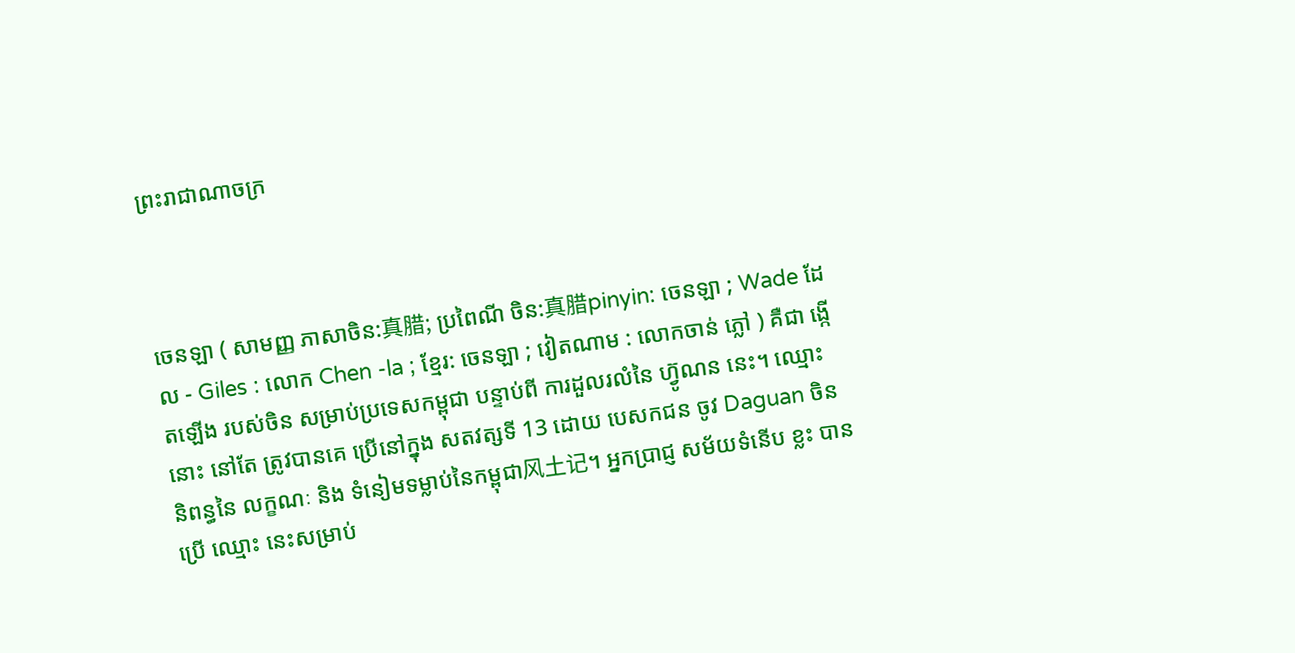ព្រះរាជាណាចក្រ



ចេនឡា ( សាមញ្ញ ភាសាចិន:真腊; ប្រពៃណី ចិន:真腊pinyin: ចេនឡា ; Wade ដែល - Giles : លោក Chen -la ; ខ្មែរ: ចេនឡា ; វៀតណាម : លោកចាន់ ភ្លៅ ) គឺជា ងើ្កតឡើង របស់ចិន សម្រាប់ប្រទេសកម្ពុជា បន្ទាប់ពី ការដួលរលំនៃ ហ៊្វូណន នេះ។ ឈ្មោះនោះ នៅតែ ត្រូវបានគេ ប្រើនៅក្នុង សតវត្សទី 13 ដោយ បេសកជន ចូវ Daguan ចិន និពន្ធនៃ លក្ខណៈ និង ទំនៀមទម្លាប់នៃកម្ពុជា风土记។ អ្នកប្រាជ្ញ សម័យទំនើប ខ្លះ បានប្រើ ឈ្មោះ នេះសម្រាប់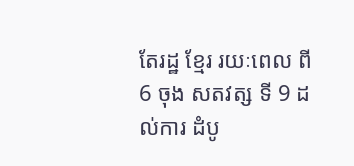តែរដ្ឋ ខ្មែរ រយៈពេល ពី 6 ចុង សតវត្ស ទី 9 ដល់ការ ដំបូ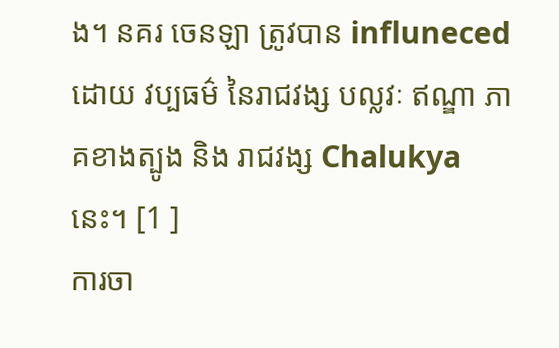ង។ នគរ ចេនឡា ត្រូវបាន influneced ដោយ វប្បធម៌ នៃរាជវង្ស បល្លវៈ ឥណ្ឌា ភាគខាងត្បូង និង រាជវង្ស Chalukya នេះ។ [1 ]
ការចា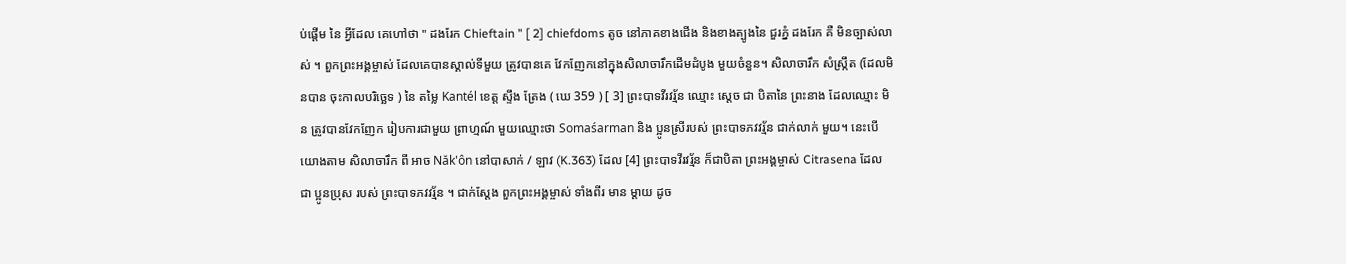ប់ផ្តើម នៃ អ្វីដែល គេហៅថា " ដងរែក Chieftain " [ 2] chiefdoms តូច នៅភាគខាងជើង និងខាងត្បូងនៃ ជួរភ្នំ ដងរែក គឺ មិនច្បាស់លាស់ ។ ពួកព្រះអង្គម្ចាស់ ដែលគេបានស្គាល់ទីមួយ ត្រូវបានគេ វែកញែកនៅក្នុងសិលាចារឹកដើមដំបូង មួយចំនួន។ សិលាចារឹក សំស្ក្រឹត (ដែលមិនបាន ចុះកាលបរិច្ឆេទ ) នៃ តម្លៃ Kantél ខេត្ត ស្ទឹង ត្រែង ( ឃេ 359 ) [ 3] ព្រះបាទវីរវរ្ម័ន ឈ្មោះ ស្តេច ជា បិតានៃ ព្រះនាង ដែលឈ្មោះ មិន ត្រូវបានវែកញែក រៀបការជាមួយ ព្រាហ្មណ៍ មួយឈ្មោះថា Somaśarman និង ប្អូនស្រីរបស់ ព្រះបាទភវវរ្ម័ន ជាក់លាក់ មួយ។ នេះបើយោងតាម សិលាចារឹក ពី អាច Năk'ôn នៅបាសាក់ / ឡាវ (K.363) ដែល [4] ព្រះបាទវីរវរ្ម័ន ក៏ជាបិតា ព្រះអង្គម្ចាស់ Citrasena ដែល ជា ប្អូនប្រុស របស់ ព្រះបាទភវវរ្ម័ន ។ ជាក់ស្តែង ពួកព្រះអង្គម្ចាស់ ទាំងពីរ មាន ម្តាយ ដូច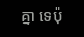គ្នា ទេប៉ុ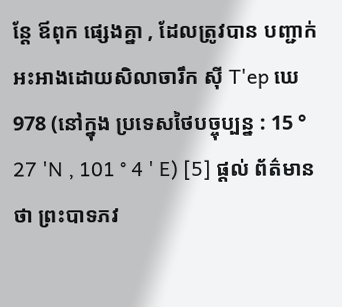ន្តែ ឪពុក ផ្សេងគ្នា , ដែលត្រូវបាន បញ្ជាក់អះអាងដោយសិលាចារឹក ស៊ី T'ep ឃេ 978 (នៅក្នុង ប្រទេសថៃបច្ចុប្បន្ន : 15 ° 27 'N , 101 ° 4 ' E) [5] ផ្តល់ ព័ត៌មាន ថា ព្រះបាទភវ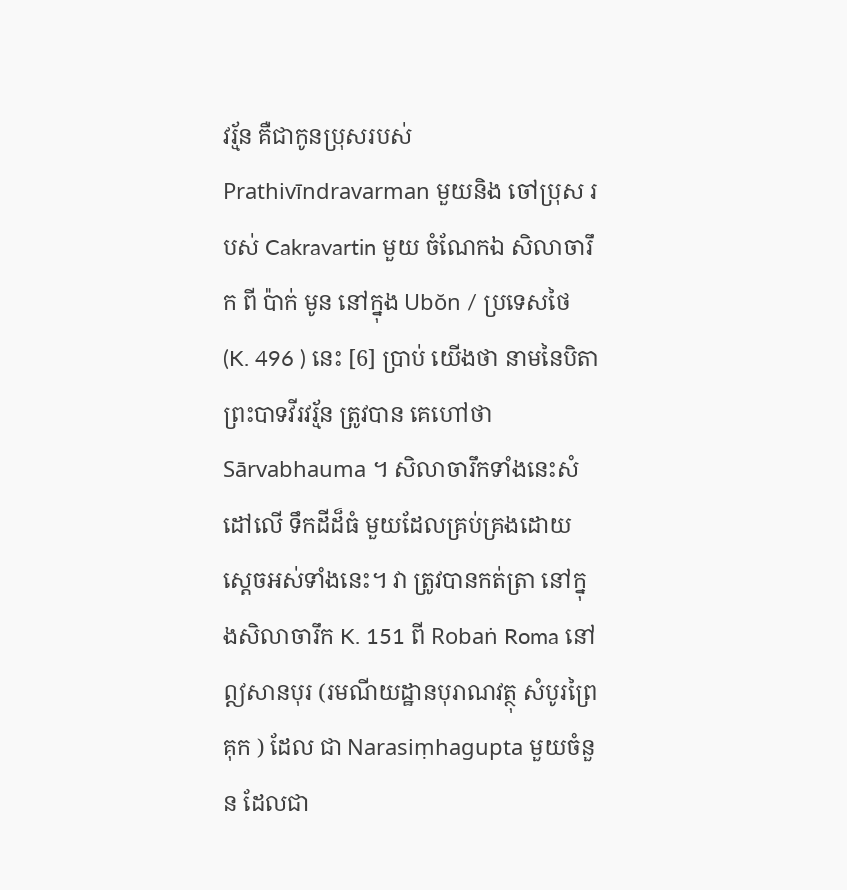វរ្ម័ន គឺជាកូនប្រុសរបស់ Prathivīndravarman មួយនិង ចៅប្រុស របស់ Cakravartin មួយ ចំណែកឯ សិលាចារឹក ពី ប៉ាក់ មូន នៅក្នុង Ubŏn / ប្រទេសថៃ (K. 496 ) នេះ [6] ប្រាប់ យើងថា នាមនៃបិតា ព្រះបាទវីរវរ្ម័ន ត្រូវបាន គេហៅថា Sārvabhauma ។ សិលាចារឹកទាំងនេះសំដៅលើ ទឹកដីដ៏ធំ មួយដែលគ្រប់គ្រងដោយ ស្ដេចអស់ទាំងនេះ។ វា ត្រូវបានកត់ត្រា នៅក្នុងសិលាចារឹក K. 151 ពី Robaṅ Roma នៅឦសានបុរ (រមណីយដ្ឋានបុរាណវត្ថុ សំបូរព្រៃ គុក ) ដែល ជា Narasiṃhagupta មួយចំនួន ដែលជា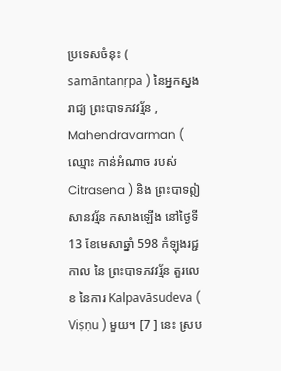ប្រទេសចំនុះ ( samāntanṛpa ) នៃអ្នកស្នងរាជ្យ ព្រះបាទភវវរ្ម័ន , Mahendravarman ( ឈ្មោះ កាន់អំណាច របស់ Citrasena ) និង ព្រះបាទឦសានវរ្ម័ន កសាងឡើង នៅថ្ងៃទី 13 ខែមេសាឆ្នាំ 598 កំឡុងរជ្ជកាល នៃ ព្រះបាទភវវរ្ម័ន តួរលេខ នៃការ Kalpavāsudeva ( Viṣṇu ) មួយ។ [7 ] នេះ ស្រប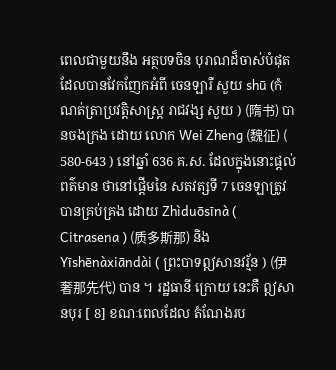ពេលជាមួយនឹង អត្ថបទចិន បុរាណដ៏ចាស់បំផុត ដែលបានវែកញែកអំពី ចេនឡារឺ សួយ shū (កំណត់ត្រាប្រវត្តិសាស្ត្រ រាជវង្ស សួយ ) (隋书) បានចងក្រង ដោយ លោក Wei Zheng (魏征) ( 580-643 ) នៅឆ្នាំ 636 គ.ស. ដែលក្នុងនោះផ្ដល់ ពត៌មាន ថានៅផ្ដើមនៃ សតវត្សទី 7 ចេនឡាត្រូវបានគ្រប់គ្រង ដោយ Zhìduōsīnà ( Citrasena ) (质多斯那) និង Yīshēnàxiāndài ( ព្រះបាទឦសានវរ្ម័ន ) (伊奢那先代) បាន ។ រដ្ឋធានី ក្រោយ នេះគឺ ឦសានបុរ [ 8] ខណៈពេលដែល តំណែងរប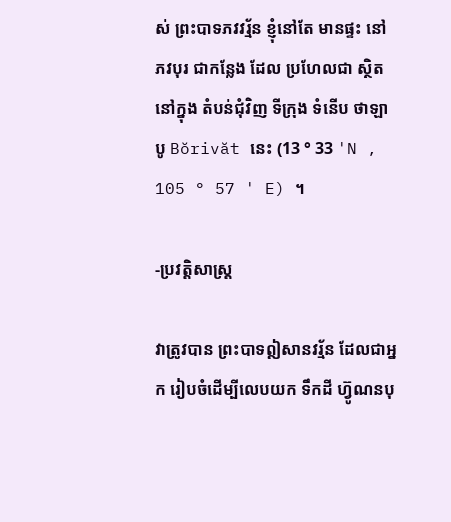ស់ ព្រះបាទភវវរ្ម័ន ខ្ញុំនៅតែ មានផ្ទះ នៅ ភវបុរ ជាកន្លែង ដែល ប្រហែលជា ស្ថិតនៅក្នុង តំបន់ជុំវិញ ទីក្រុង ទំនើប ថាឡាបូ Bŏrivăt នេះ (13 ° 33 'N , 105 ° 57 ' E) ។

-ប្រវត្តិសាស្រ្ត

វាត្រូវបាន ព្រះបាទឦសានវរ្ម័ន ដែលជាអ្នក រៀបចំដើម្បីលេបយក ទឹកដី ហ៊្វូណនបុ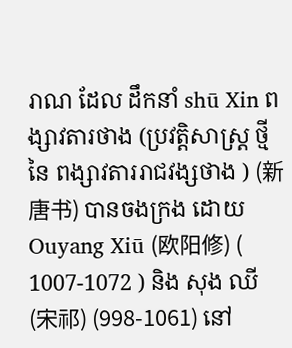រាណ ដែល ដឹកនាំ shū Xin ពង្សាវតារថាង (ប្រវត្តិសាស្រ្ត ថ្មី នៃ ពង្សាវតាររាជវង្សថាង ) (新唐书) បានចងក្រង ដោយ Ouyang Xiū (欧阳修) ( 1007-1072 ) និង សុង ឈី (宋祁) (998-1061) នៅ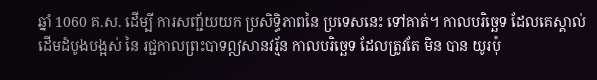ឆ្នាំ 1060 គ.ស. ដើម្បី ការសញ្ជ័យយក ប្រសិទ្ធិភាពនៃ ប្រទេសនេះ ទៅគាត់។ កាលបរិច្ឆេទ ដែលគេស្គាល់ដើមដំបូងបង្អស់ នៃ រជ្ជកាលព្រះបាទឦសានវរ្ម័ន កាលបរិច្ឆេទ ដែលត្រូវតែ មិន បាន យូរប៉ុ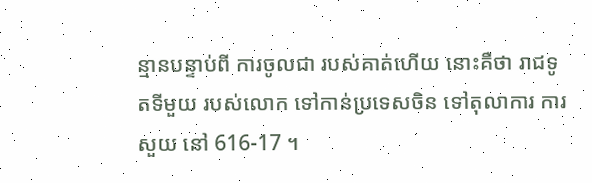ន្មានបន្ទាប់ពី ការចូលជា របស់គាត់ហើយ នោះគឺថា រាជទូតទីមួយ របស់លោក ទៅកាន់ប្រទេសចិន ទៅតុលាការ ការសួយ នៅ 616-17 ។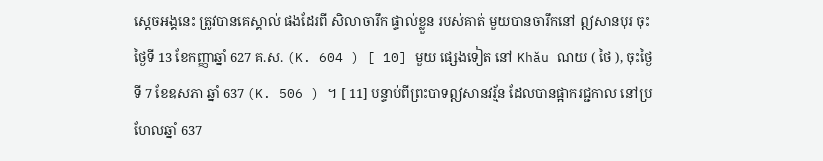ស្តេចអង្គនេះ ត្រូវបានគេស្គាល់ ផងដែរពី សិលាចារឹក ផ្ទាល់ខ្លួន របស់គាត់ មួយបានចារឹកនៅ ឦសានបុរ ចុះថ្ងៃទី 13 ខែកញ្ញាឆ្នាំ 627 គ.ស. (K. 604 ) [ 10] មួយ ផ្សេងទៀត នៅ Khău ណយ ( ថៃ ), ចុះថ្ងៃទី 7 ខែឧសភា ឆ្នាំ 637 (K. 506 ) ។ [ 11] បន្ទាប់ពីព្រះបាទឦសានវរ្ម័ន ដែលបានផ្អាករជ្ជកាល នៅប្រហែលឆ្នាំ 637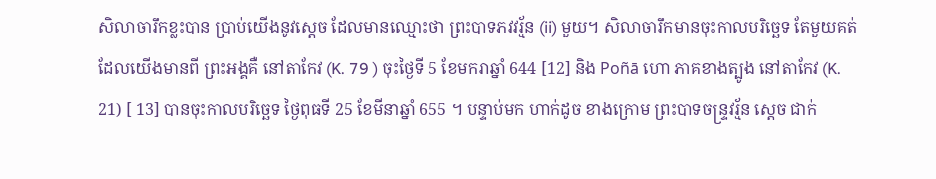សិលាចារឹកខ្លះបាន ប្រាប់យើងនូវស្ដេច ដែលមានឈ្មោះថា ព្រះបាទភវវរ្ម័ន (ii) មួយ។ សិលាចារឹកមានចុះកាលបរិច្ឆេទ តែមួយគត់ ដែលយើងមានពី ព្រះអង្គគឺ នៅតាកែវ (K. 79 ) ចុះថ្ងៃទី 5 ខែមករាឆ្នាំ 644 [12] និង Poñā ហោ ភាគខាងត្បូង នៅតាកែវ (K. 21) [ 13] បានចុះកាលបរិច្ឆេទ ថ្ងៃពុធទី 25 ខែមីនាឆ្នាំ 655 ។ បន្ទាប់មក ហាក់ដូច ខាងក្រោម ព្រះបាទចន្ទ្រវរ្ម័ន ស្តេច ជាក់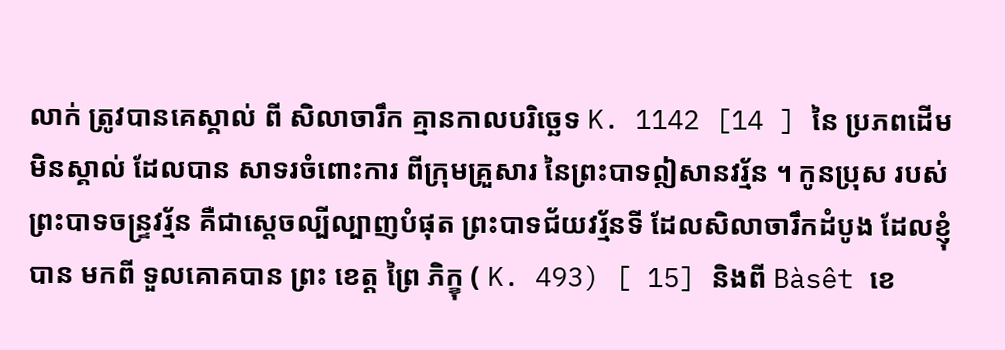លាក់ ត្រូវបានគេស្គាល់ ពី សិលាចារឹក គ្មានកាលបរិច្ឆេទ K. 1142 [14 ] នៃ ប្រភពដើម មិនស្គាល់ ដែលបាន សាទរចំពោះការ ពីក្រុមគ្រួសារ នៃព្រះបាទឦសានវរ្ម័ន ។ កូនប្រុស របស់ព្រះបាទចន្ទ្រវរ្ម័ន គឺជាស្ដេចល្បីល្បាញបំផុត ព្រះបាទជ័យវរ្ម័នទី ដែលសិលាចារឹកដំបូង ដែលខ្ញុំបាន មកពី ទួលគោគបាន ព្រះ ខេត្ត ព្រៃ ភិក្ខុ ( K. 493) [ 15] និងពី Bàsêt ខេ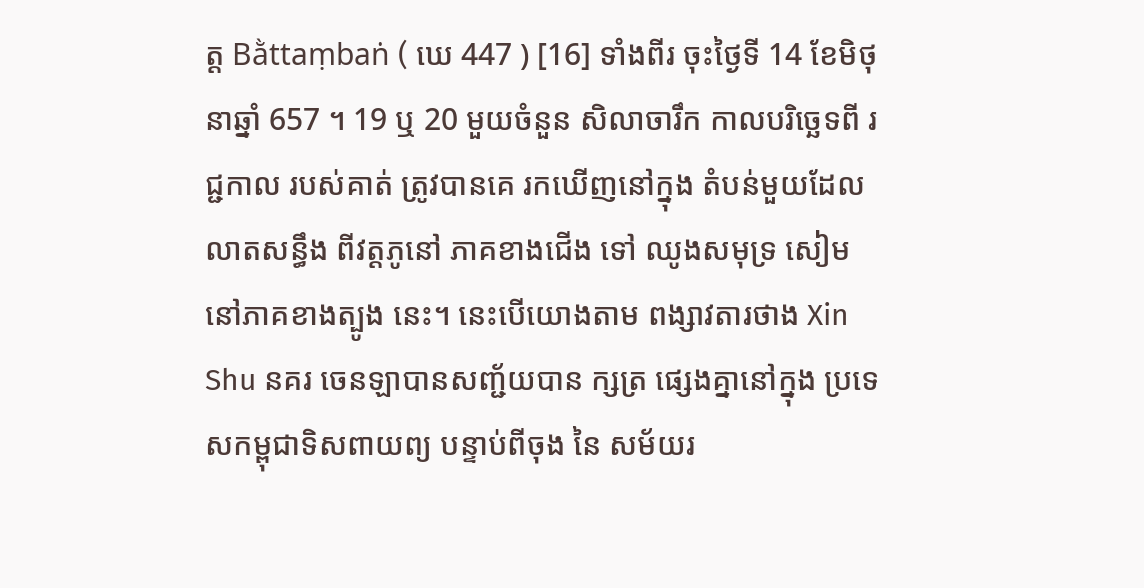ត្ត Bằttaṃbaṅ ( ឃេ 447 ) [16] ទាំងពីរ ចុះថ្ងៃទី 14 ខែមិថុនាឆ្នាំ 657 ។ 19 ឬ 20 មួយចំនួន សិលាចារឹក កាលបរិច្ឆេទពី រជ្ជកាល របស់គាត់ ត្រូវបានគេ រកឃើញនៅក្នុង តំបន់មួយដែលលាតសន្ធឹង ពីវត្តភូនៅ ភាគខាងជើង ទៅ ឈូងសមុទ្រ សៀម នៅភាគខាងត្បូង នេះ។ នេះបើយោងតាម ពង្សាវតារថាង Xin Shu នគរ ចេនឡាបានសញ្ជ័យបាន ក្សត្រ ផ្សេងគ្នានៅក្នុង ប្រទេសកម្ពុជាទិសពាយព្យ បន្ទាប់ពីចុង នៃ សម័យរ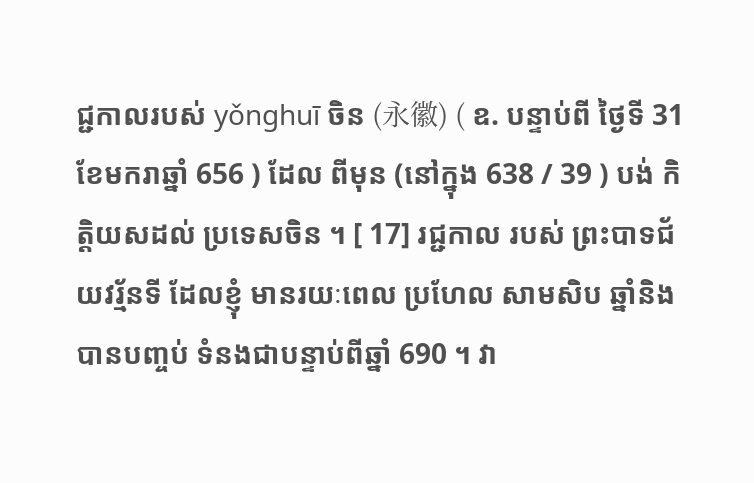ជ្ជកាលរបស់ yǒnghuī ចិន (永徽) ( ឧ. បន្ទាប់ពី ថ្ងៃទី 31 ខែមករាឆ្នាំ 656 ) ដែល ពីមុន (នៅក្នុង 638 / 39 ) បង់ កិត្តិយសដល់ ប្រទេសចិន ។ [ 17] រជ្ជកាល របស់ ព្រះបាទជ័យវរ្ម័នទី ដែលខ្ញុំ មានរយៈពេល ប្រហែល សាមសិប ឆ្នាំនិង បានបញ្ចប់ ទំនងជាបន្ទាប់ពីឆ្នាំ 690 ។ វា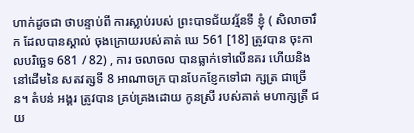ហាក់ដូចជា ថាបន្ទាប់ពី ការស្លាប់របស់ ព្រះបាទជ័យវរ្ម័នទី ខ្ញុំ ( សិលាចារឹក ដែលបានស្គាល់ ចុងក្រោយរបស់គាត់ ឃេ 561 [18] ត្រូវបាន ចុះកាលបរិច្ឆេទ 681 / 82) , ការ ចលាចល បានធ្លាក់ទៅលើនគរ ហើយនិងនៅដើមនៃ សតវត្សទី 8 អាណាចក្រ បានបែកខ្ញែកទៅជា ក្សត្រ ជាច្រើន។ តំបន់ អង្គរ ត្រូវបាន គ្រប់គ្រងដោយ កូនស្រី របស់គាត់ មហាក្សត្រី ជយ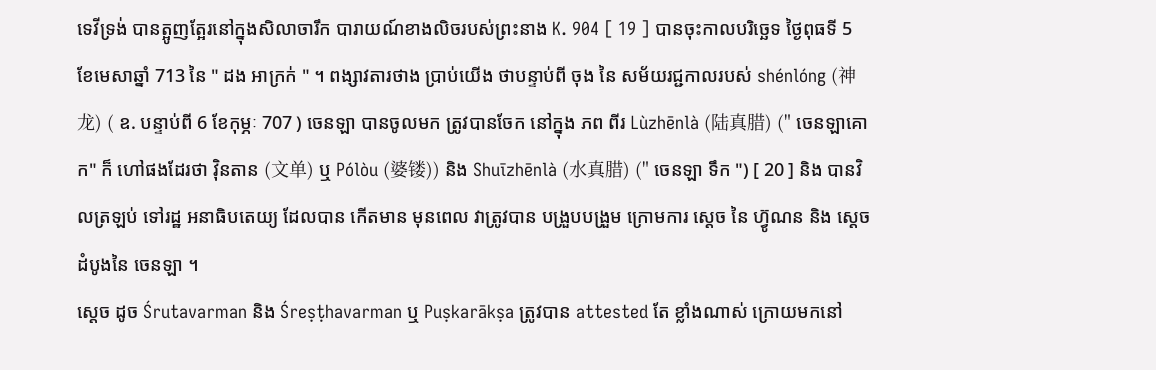ទេវីទ្រង់ បានត្អូញត្អែរនៅក្នុងសិលាចារឹក បារាយណ៍ខាងលិចរបស់ព្រះនាង K. 904 [ 19 ] បានចុះកាលបរិច្ឆេទ ថ្ងៃពុធទី 5 ខែមេសាឆ្នាំ 713 នៃ " ដង អាក្រក់ " ។ ពង្សាវតារថាង ប្រាប់យើង ថាបន្ទាប់ពី ចុង នៃ សម័យរជ្ជកាលរបស់ shénlóng (神龙) ( ឧ. បន្ទាប់ពី 6 ខែកុម្ភៈ 707 ) ចេនឡា បានចូលមក ត្រូវបានចែក នៅក្នុង ភព ពីរ Lùzhēnlà (陆真腊) (" ចេនឡាគោក" ក៏ ហៅផងដែរថា វ៉ិនតាន (文单) ឬ Pólòu (婆镂)) និង Shuīzhēnlà (水真腊) (" ចេនឡា ទឹក ") [ 20 ] និង បានវិលត្រឡប់ ទៅរដ្ឋ អនាធិបតេយ្យ ដែលបាន កើតមាន មុនពេល វាត្រូវបាន បង្រួបបង្រួម ក្រោមការ ស្ដេច នៃ ហ៊្វូណន និង ស្ដេច ដំបូងនៃ ចេនឡា ។
ស្ដេច ដូច Śrutavarman និង Śreṣṭhavarman ឬ Puṣkarākṣa ត្រូវបាន attested តែ ខ្លាំងណាស់ ក្រោយមកនៅ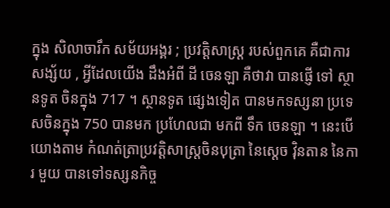ក្នុង សិលាចារឹក សម័យអង្គរ ; ប្រវត្តិសាស្រ្ត របស់ពួកគេ គឺជាការ សង្ស័យ , អ្វីដែលយើង ដឹងអំពី ដី ចេនឡា គឺថាវា បានផ្ញើ ទៅ ស្ថានទូត ចិនក្នុង 717 ។ ស្ថានទូត ផ្សេងទៀត បានមកទស្សនា ប្រទេសចិនក្នុង 750 បានមក ប្រហែលជា មកពី ទឹក ចេនឡា ។ នេះបើយោងតាម កំណត់ត្រាប្រវត្តិសាស្ត្រចិនបុត្រា នៃស្ដេច វ៉ិនតាន នៃការ មួយ បានទៅទស្សនកិច្ច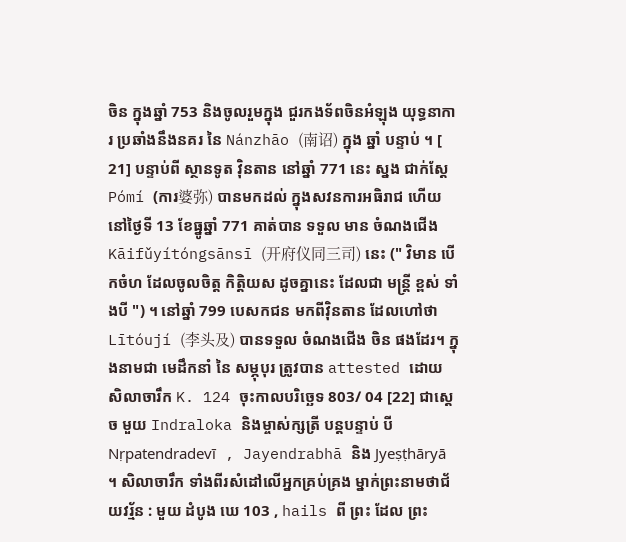ចិន ក្នុងឆ្នាំ 753 និងចូលរួមក្នុង ជួរកងទ័ពចិនអំឡុង យុទ្ធនាការ ប្រឆាំងនឹងនគរ នៃ Nánzhāo (南诏) ក្នុង ឆ្នាំ បន្ទាប់ ។ [ 21] បន្ទាប់ពី ស្ថានទូត វ៉ិនតាន នៅឆ្នាំ 771 នេះ ស្នង ជាក់ស្តែ Pómí (ការ婆弥) បានមកដល់ ក្នុងសវនការអធិរាជ ហើយ នៅថ្ងៃទី 13 ខែធ្នូឆ្នាំ 771 គាត់បាន ទទួល មាន ចំណងជើង Kāifǔyítóngsānsī (开府仪同三司) នេះ (" វិមាន បើកចំហ ដែលចូលចិត្ត កិត្តិយស ដូចគ្នានេះ ដែលជា មន្ត្រី ខ្ពស់ ទាំងបី ") ។ នៅឆ្នាំ 799 បេសកជន មកពីវ៉ិនតាន ដែលហៅថា Lītóují (李头及) បានទទួល ចំណងជើង ចិន ផងដែរ។ ក្នុងនាមជា មេដឹកនាំ នៃ សម្ភុបុរ ត្រូវបាន attested ដោយ សិលាចារឹក K. 124 ចុះកាលបរិច្ឆេទ 803/ 04 [22] ជាស្ដេច មួយ Indraloka និងម្ចាស់ក្សត្រី បន្តបន្ទាប់ បី Nṛpatendradevī , Jayendrabhā និង Jyeṣṭhāryā ។ សិលាចារឹក ទាំងពីរសំដៅលើអ្នកគ្រប់គ្រង ម្នាក់ព្រះនាមថាជ័យវរ្ម័ន : មួយ ដំបូង ឃេ 103 , hails ពី ព្រះ ដែល ព្រះ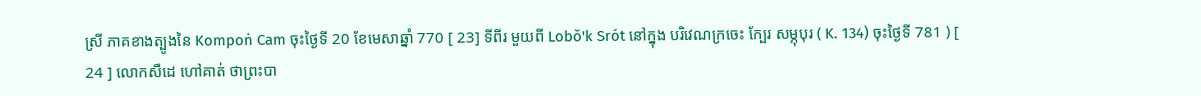ស្រី ភាគខាងត្បូងនៃ Kompoṅ Cam ចុះថ្ងៃទី 20 ខែមេសាឆ្នាំ 770 [ 23] ទីពីរ មួយពី Lobŏ'k Srót នៅក្នុង បរិវេណក្រចេះ ក្បែរ សម្ភុបុរ ( K. 134) ចុះថ្ងៃទី 781 ) [ 24 ] លោកសឺដេ ហៅគាត់ ថាព្រះបា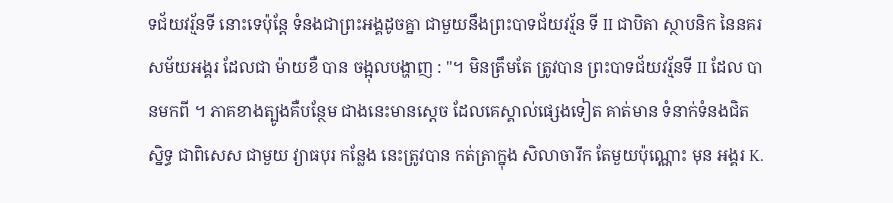ទជ័យវរ្ម័នទី នោះទេប៉ុន្តែ ទំនងជាព្រះអង្គដូចគ្នា ជាមួយនឹងព្រះបាទជ័យវរ្ម័ន ទី II ជាបិតា ស្ថាបនិក នៃនគរ សម័យអង្គរ ដែលជា ម៉ាយខឺ បាន ចង្អុលបង្ហាញ : "។ មិនត្រឹមតែ ត្រូវបាន ព្រះបាទជ័យវរ្ម័នទី II ដែល បានមកពី ។ ភាគខាងត្បូងគឺបន្ថែម ជាងនេះមានស្ដេច ដែលគេស្គាល់ផ្សេងទៀត គាត់មាន ទំនាក់ទំនងជិតស្និទ្ធ ជាពិសេស ជាមួយ វ្យាធបុរ កន្លែង នេះត្រូវបាន កត់ត្រាក្នុង សិលាចារឹក តែមួយប៉ុណ្ណោះ មុន អង្គរ K.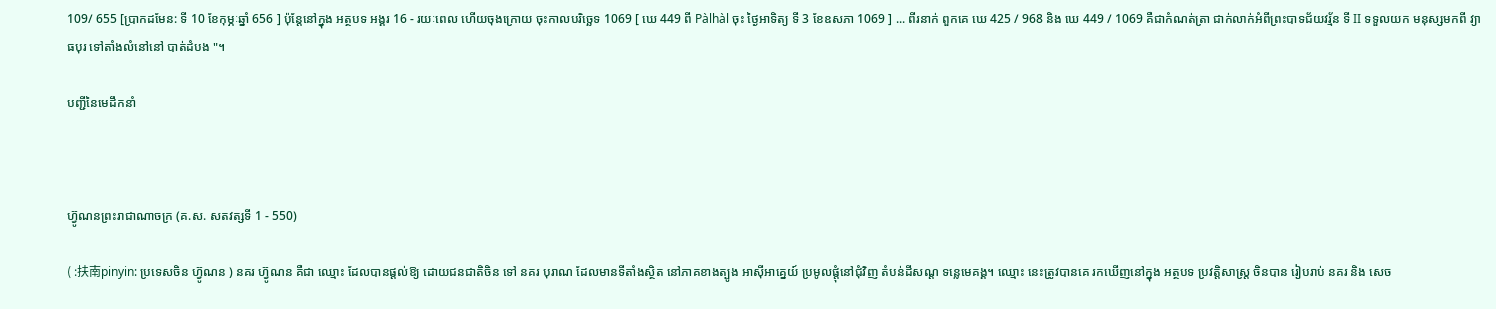109/ 655 [ប្រាកដមែន: ទី 10 ខែកុម្ភៈឆ្នាំ 656 ] ប៉ុន្តែនៅក្នុង អត្ថបទ អង្គរ 16 - រយៈពេល ហើយចុងក្រោយ ចុះកាលបរិច្ឆេទ 1069 [ ឃេ 449 ពី Pàlhàl ចុះ ថ្ងៃអាទិត្យ ទី 3 ខែឧសភា 1069 ] ... ពីរនាក់ ពួកគេ ឃេ 425 / 968 និង ឃេ 449 / 1069 គឺជាកំណត់ត្រា ជាក់លាក់អំពីព្រះបាទជ័យវរ្ម័ន ទី II ទទួលយក មនុស្សមកពី វ្យាធបុរ ទៅតាំងលំនៅនៅ បាត់ដំបង "។

បញ្ជីនៃមេដឹកនាំ



ហ៊្វូណនព្រះរាជាណាចក្រ (គ.ស. សតវត្សទី 1 - 550)

( :扶南pinyin: ប្រទេសចិន ហ៊្វូណន ) នគរ ហ៊្វូណន គឺជា ឈ្មោះ ដែលបានផ្ដល់ឱ្យ ដោយជនជាតិចិន ទៅ នគរ បុរាណ ដែលមានទីតាំងស្ថិត នៅភាគខាងត្បូង អាស៊ីអាគ្នេយ៍ ប្រមូលផ្តុំនៅជុំវិញ តំបន់ដីសណ្ត ទន្លេមេគង្គ។ ឈ្មោះ នេះត្រូវបានគេ រកឃើញនៅក្នុង អត្ថបទ ប្រវត្តិសាស្រ្ត ចិនបាន រៀបរាប់ នគរ និង សេច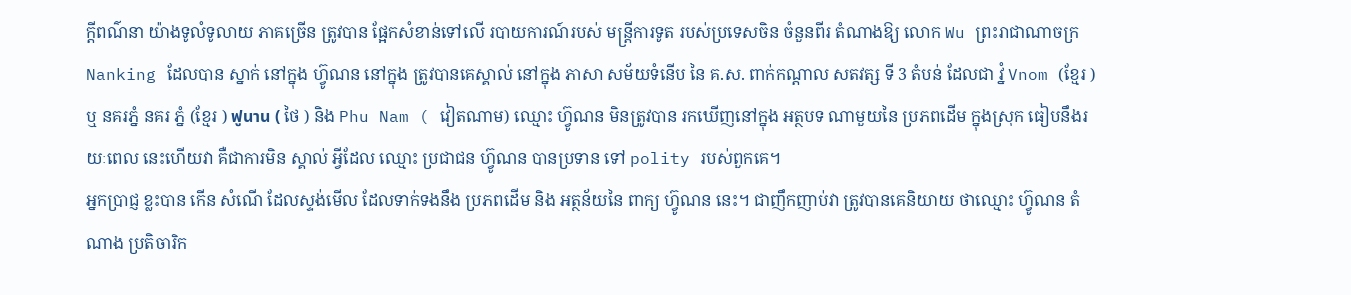ក្ដីពណ៌នា យ៉ាងទូលំទូលាយ ភាគច្រើន ត្រូវបាន ផ្អែកសំខាន់ទៅលើ របាយការណ៍របស់ មន្រ្តីការទូត របស់ប្រទេសចិន ចំនួនពីរ តំណាងឱ្យ លោក Wu ព្រះរាជាណាចក្រ Nanking ដែលបាន ស្នាក់ នៅក្នុង ហ៊្វូណន នៅក្នុង ត្រូវបានគេស្គាល់ នៅក្នុង ភាសា សម័យទំនើប នៃ គ.ស. ពាក់កណ្តាល សតវត្ស ទី 3 តំបន់ ដែលជា វ្នំ Vnom (ខ្មែរ ) ឬ នគរភ្នំ នគរ ភ្នំ (ខ្មែរ ) ฟูนาน ( ថៃ ) និង Phu Nam ( វៀតណាម) ឈ្មោះ ហ៊្វូណន មិនត្រូវបាន រកឃើញនៅក្នុង អត្ថបទ ណាមួយនៃ ប្រភពដើម ក្នុងស្រុក ធៀបនឹងរយៈពេល នេះហើយវា គឺជាការមិន ស្គាល់ អ្វីដែល ឈ្មោះ ប្រជាជន ហ៊្វូណន បានប្រទាន ទៅ polity របស់ពួកគេ។
អ្នកប្រាជ្ញ ខ្លះបាន កើន សំណើ ដែលស្ទង់មើល ដែលទាក់ទងនឹង ប្រភពដើម និង អត្ថន័យនៃ ពាក្យ ហ៊្វូណន នេះ។ ជាញឹកញាប់វា ត្រូវបានគេនិយាយ ថាឈ្មោះ ហ៊្វូណន តំណាង ប្រតិចារិក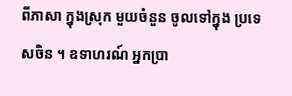ពីភាសា ក្នុងស្រុក មួយចំនួន ចូលទៅក្នុង ប្រទេសចិន ។ ឧទាហរណ៍ អ្នកប្រា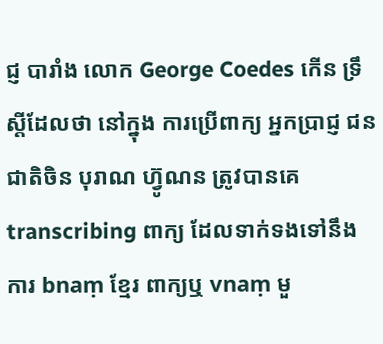ជ្ញ បារាំង លោក George Coedes កើន ទ្រឹស្តីដែលថា នៅក្នុង ការប្រើពាក្យ អ្នកប្រាជ្ញ ជនជាតិចិន បុរាណ ហ៊្វូណន ត្រូវបានគេ transcribing ពាក្យ ដែលទាក់ទងទៅនឹង ការ bnaṃ ខ្មែរ ពាក្យឬ vnaṃ មួ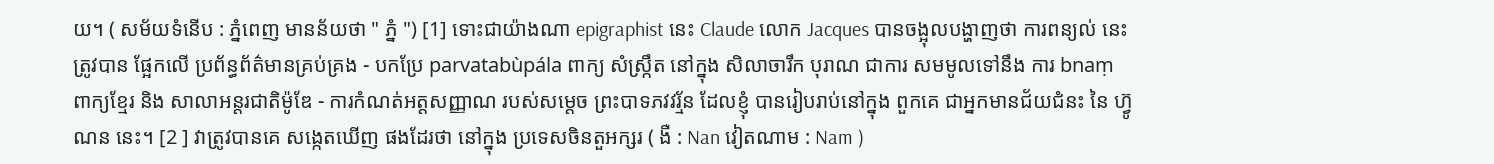យ។ ( សម័យទំនើប : ភ្នំពេញ មានន័យថា " ភ្នំ ") [1] ទោះជាយ៉ាងណា epigraphist នេះ Claude លោក Jacques បានចង្អុលបង្ហាញថា ការពន្យល់ នេះត្រូវបាន ផ្អែកលើ ប្រព័ន្ធព័ត៌មានគ្រប់គ្រង - បកប្រែ parvatabùpála ពាក្យ សំស្រ្កឹត នៅក្នុង សិលាចារឹក បុរាណ ជាការ សមមូលទៅនឹង ការ bnaṃ ពាក្យខ្មែរ និង សាលាអន្តរជាតិម៉ូឌែ - ការកំណត់អត្តសញ្ញាណ របស់សម្តេច ព្រះបាទភវវរ្ម័ន ដែលខ្ញុំ បានរៀបរាប់នៅក្នុង ពួកគេ ជាអ្នកមានជ័យជំនះ នៃ ហ៊្វូណន នេះ។ [2 ] វាត្រូវបានគេ សង្កេតឃើញ ផងដែរថា នៅក្នុង ប្រទេសចិនតួអក្សរ ( ងឺ : Nan វៀតណាម : Nam )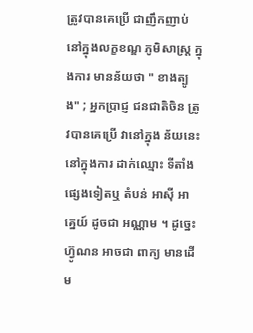ត្រូវបានគេប្រើ ជាញឹកញាប់ នៅក្នុងលក្ខខណ្ឌ ភូមិសាស្រ្ត ក្នុងការ មានន័យថា " ខាងត្បូង" ; អ្នកប្រាជ្ញ ជនជាតិចិន ត្រូវបានគេប្រើ វានៅក្នុង ន័យនេះ នៅក្នុងការ ដាក់ឈ្មោះ ទីតាំង ផ្សេងទៀតឬ តំបន់ អាស៊ី អាគ្នេយ៍ ដូចជា អណ្ណាម ។ ដូច្នេះ ហ៊្វូណន អាចជា ពាក្យ មានដើម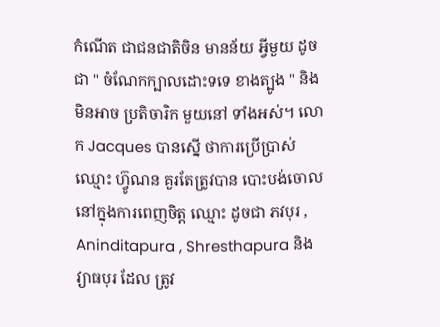កំណើត ជាជនជាតិចិន មានន័យ អ្វីមួយ ដូចជា " ចំណែកក្បាលដោះទទេ ខាងត្បូង " និង មិនអាច ប្រតិចារិក មួយនៅ ទាំងអស់។ លោក Jacques បានស្នើ ថាការប្រើប្រាស់ ឈ្មោះ ហ៊្វូណន គួរតែត្រូវបាន បោះបង់ចោល នៅក្នុងការពេញចិត្ត ឈ្មោះ ដូចជា ភវបុរ , Aninditapura , Shresthapura និង វ្យាធបុរ ដែល ត្រូវ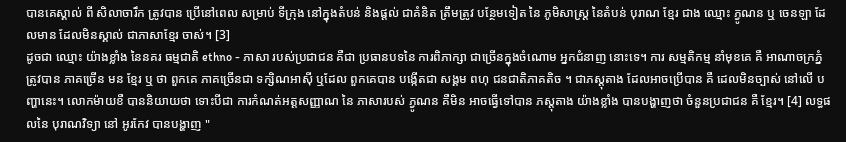បានគេស្គាល់ ពី សិលាចារឹក ត្រូវបាន ប្រើនៅពេល សម្រាប់ ទីក្រុង នៅក្នុងតំបន់ និងផ្តល់ ជាគំនិត ត្រឹមត្រូវ បន្ថែមទៀត នៃ ភូមិសាស្ដ្រ នៃតំបន់ បុរាណ ខ្មែរ ជាង ឈ្មោះ ភ្វូណន ឬ ចេនឡា ដែលមាន ដែលមិនស្គាល់ ជាភាសាខ្មែរ ចាស់។ [3]
ដូចជា ឈ្មោះ យ៉ាងខ្លាំង នៃនគរ ធម្មជាតិ ethno - ភាសា របស់ប្រជាជន គឺជា ប្រធានបទនៃ ការពិភាក្សា ជាច្រើនក្នុងចំណោម អ្នកជំនាញ នោះទេ។ ការ សម្មតិកម្ម នាំមុខគេ គឺ អាណាចក្រភ្នំ ត្រូវបាន ភាគច្រើន មន ខ្មែរ ឬ ថា ពួកគេ ភាគច្រើនជា ទក្សិណអាស៊ី ឬដែល ពួកគេបាន បង្កើតជា សង្គម ពហុ ជនជាតិភាគតិច ។ ជាភស្ដុតាង ដែលអាចប្រើបាន គឺ ដេលមិនច្បាស់ នៅលើ បញ្ហានេះ។ លោកម៉ាយខឺ បាននិយាយថា ទោះបីជា ការកំណត់អត្តសញ្ញាណ នៃ ភាសារបស់ ភ្វូណន គឺមិន អាចធ្វើទៅបាន ភស្ដុតាង យ៉ាងខ្លាំង បានបង្ហាញថា ចំនួនប្រជាជន គឺ ខ្មែរ។ [4] លទ្ធផលនៃ បុរាណវិទ្យា នៅ អូរកែវ បានបង្ហាញ "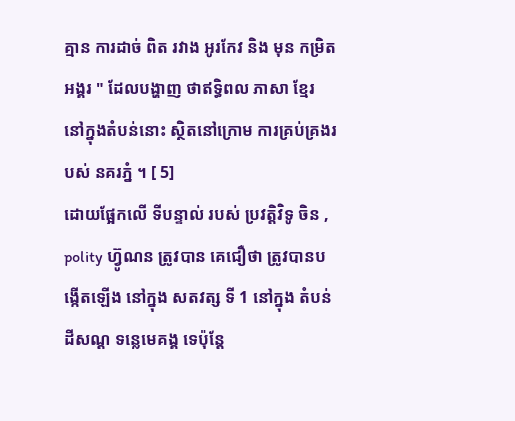គ្មាន ការដាច់ ពិត រវាង អូរកែវ និង មុន កម្រិត អង្គរ " ដែលបង្ហាញ ថាឥទ្ធិពល ភាសា ខ្មែរ នៅក្នុងតំបន់នោះ ស្ថិតនៅក្រោម ការគ្រប់គ្រងរបស់ នគរភ្នំ ។ [ 5]
ដោយផ្អែកលើ ទីបន្ទាល់ របស់ ប្រវត្តិវិទូ ចិន , polity ហ៊្វូណន ត្រូវបាន គេជឿថា ត្រូវបានបង្កើតឡើង នៅក្នុង សតវត្ស ទី 1 នៅក្នុង តំបន់ដីសណ្ត ទន្លេមេគង្គ ទេប៉ុន្តែ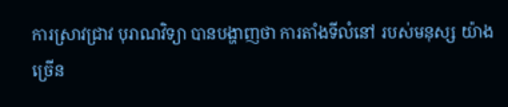ការស្រាវជ្រាវ បុរាណវិទ្យា បានបង្ហាញថា ការតាំងទីលំនៅ របស់មនុស្ស យ៉ាងច្រើន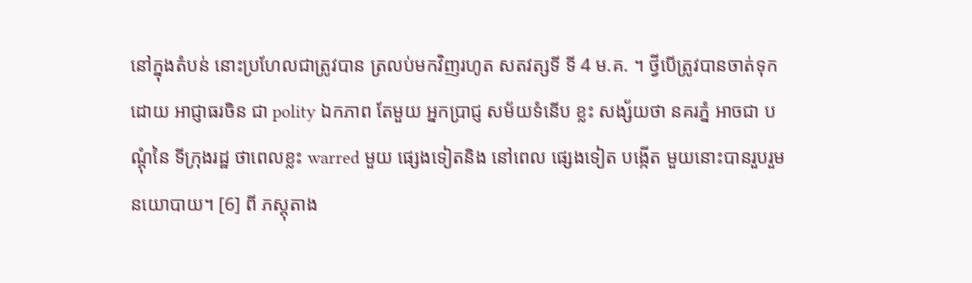នៅក្នុងតំបន់ នោះប្រហែលជាត្រូវបាន ត្រលប់មកវិញរហូត សតវត្សទី ទី 4 ម.គ. ។ ថ្វីបើត្រូវបានចាត់ទុក ដោយ អាជ្ញាធរចិន ជា polity ឯកភាព តែមួយ អ្នកប្រាជ្ញ សម័យទំនើប ខ្លះ សង្ស័យថា នគរភ្នំ អាចជា បណ្ដុំនៃ ទីក្រុងរដ្ឋ ថាពេលខ្លះ warred មួយ ផ្សេងទៀតនិង នៅពេល ផ្សេងទៀត បង្កើត មួយនោះបានរួបរួម នយោបាយ។ [6] ពី ភស្តុតាង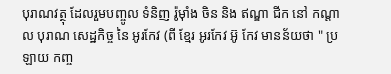បុរាណវត្ថុ ដែលរួមបញ្ចូល ទំនិញ រ៉ូម៉ាំង ចិន និង ឥណ្ឌា ជីក នៅ កណ្តាល បុរាណ សេដ្ឋកិច្ច នៃ អូរកែវ (ពី ខ្មែរ អូរកែវ អ៊ូ កែវ មានន័យថា " ប្រឡាយ កញ្ច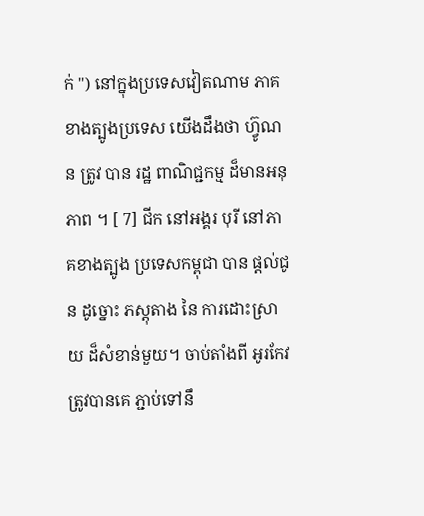ក់ ") នៅក្នុងប្រទេសវៀតណាម ភាគខាងត្បូងប្រទេស យើងដឹងថា ហ៊្វូណន ត្រូវ បាន រដ្ឋ ពាណិជ្ជកម្ម ដ៏មានអនុភាព ។ [ 7] ជីក នៅអង្គរ បុរី នៅភាគខាងត្បូង ប្រទេសកម្ពុជា បាន ផ្តល់ជូន ដូច្នោះ ភស្តុតាង នៃ ការដោះស្រាយ ដ៏សំខាន់មួយ។ ចាប់តាំងពី អូរកែវ ត្រូវបានគេ ភ្ជាប់ទៅនឹ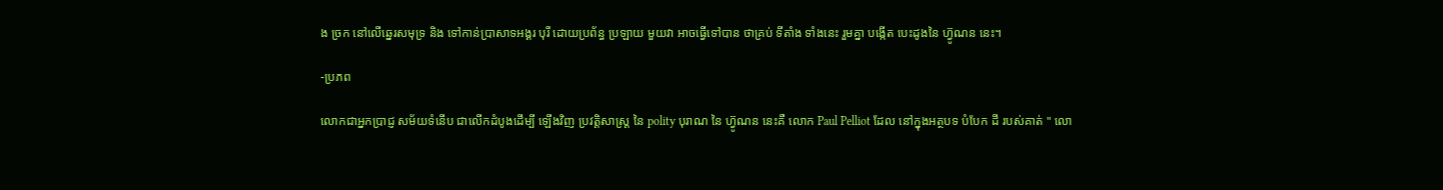ង ច្រក នៅលើឆ្នេរសមុទ្រ និង ទៅកាន់ប្រាសាទអង្គរ បុរី ដោយប្រព័ន្ធ ប្រឡាយ មួយវា អាចធ្វើទៅបាន ថាគ្រប់ ទីតាំង ទាំងនេះ រួមគ្នា បង្កើត បេះដូងនៃ ហ៊្វូណន នេះ។

-ប្រភព

លោកជាអ្នកប្រាជ្ញ សម័យទំនើប ជាលើកដំបូងដើម្បី ឡើងវិញ ប្រវត្តិសាស្រ្ត នៃ polity បុរាណ នៃ ហ៊្វូណន នេះគឺ លោក Paul Pelliot ដែល នៅក្នុងអត្ថបទ បំបែក ដី របស់គាត់ " លោ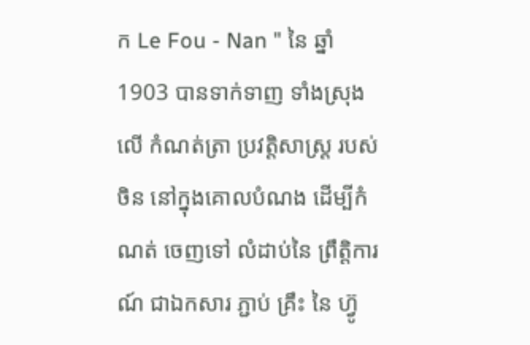ក Le Fou - Nan " នៃ ឆ្នាំ 1903 បានទាក់ទាញ ទាំងស្រុងលើ កំណត់ត្រា ប្រវត្តិសាស្រ្ត របស់ចិន នៅក្នុងគោលបំណង ដើម្បីកំណត់ ចេញទៅ លំដាប់នៃ ព្រឹត្តិការណ៍ ជាឯកសារ ភ្ជាប់ គ្រឹះ នៃ ហ៊្វូ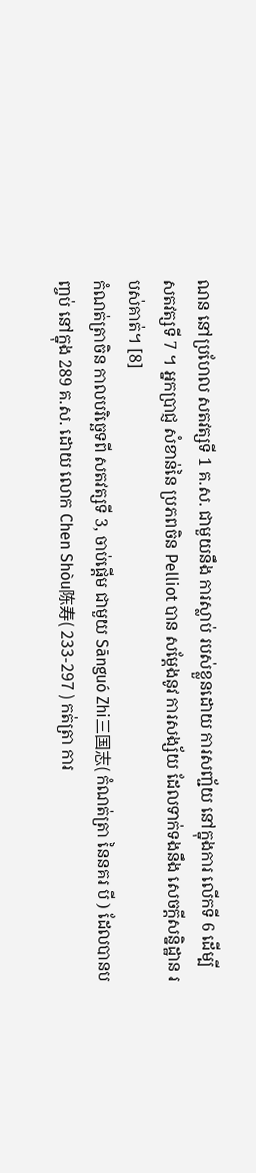ណន នៅប្រហែល សតវត្សទី 1 គ.ស. ជាមួយនឹង ការស្លាប់ របស់ខ្លួនដោយ ការសញ្ជ័យ នៅក្នុងការ លើកទី 6 ដើម្បី សតវត្សទី 7 ។ អ្នកប្រាជ្ញ សំខាន់នៃ ប្រភពចិន Pelliot បាន សម្តែងនូវ ការសង្ស័យ ដែលទាក់ទងនឹង សេចក្តីសន្និដ្ឋាន របស់គាត់។ [8]
កំណត់ត្រាចិន កាលបរិច្ឆេទពី សតវត្សទី 3, ចាប់ផ្តើម ជាមួយ Sānguó Zhi三国志( កំណត់ត្រា នៃនគរ បី ) ដែលបានបញ្ចប់ នៅក្នុង 289 គ.ស. ដោយ លោក Chen Shòu陈寿( 233-297 ) កត់ត្រា ការ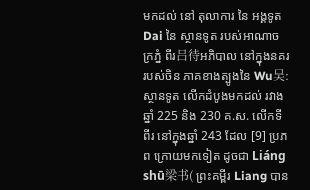មកដល់ នៅ តុលាការ នៃ អង្គទូត Dai នៃ ស្ថានទូត របស់អាណាចក្រភ្នំ ពីរ吕待អភិបាល នៅក្នុងនគរ របស់ចិន ភាគខាងត្បូងនៃ Wu吴: ស្ថានទូត លើកដំបូងមកដល់ រវាងឆ្នាំ 225 និង 230 គ.ស. លើកទីពីរ នៅក្នុងឆ្នាំ 243 ដែល [9] ប្រភព ក្រោយមកទៀត ដូចជា Liáng shū梁书( ព្រះគម្ពីរ Liang បាន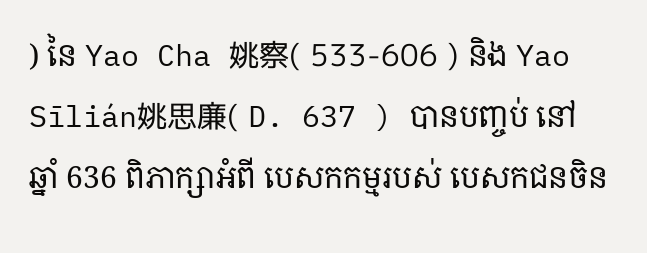) នៃ Yao Cha 姚察( 533-606 ) និង Yao Sīlián姚思廉( D. 637 ) បានបញ្ចប់ នៅឆ្នាំ 636 ពិភាក្សាអំពី បេសកកម្មរបស់ បេសកជនចិន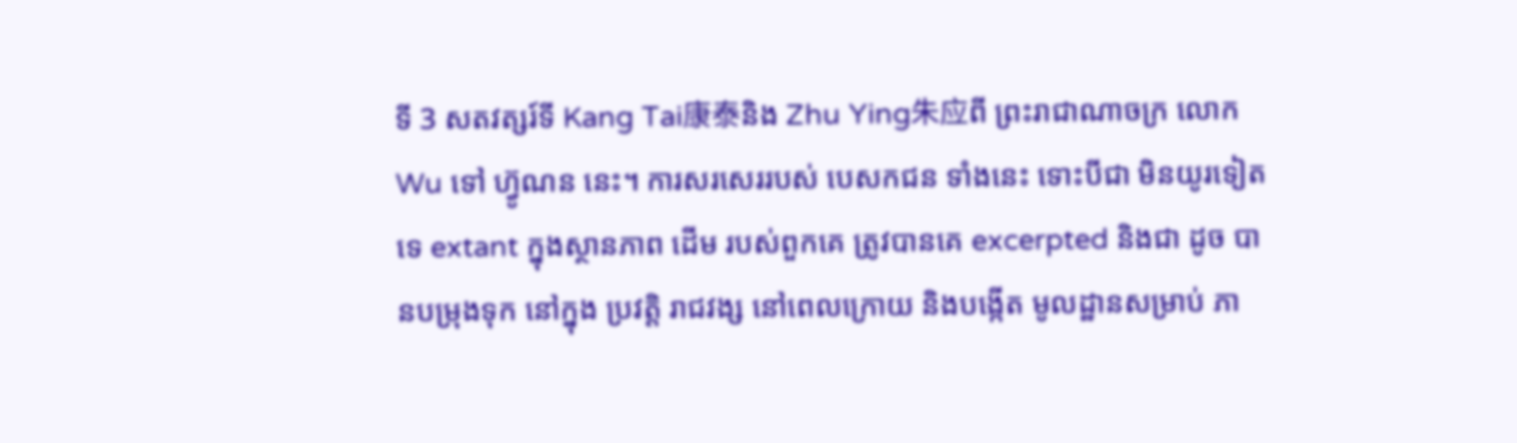ទី 3 សតវត្សរ៍ទី Kang Tai康泰និង Zhu Ying朱应ពី ព្រះរាជាណាចក្រ លោក Wu ទៅ ហ៊្វូណន នេះ។ ការសរសេររបស់ បេសកជន ទាំងនេះ ទោះបីជា មិនយូរទៀតទេ extant ក្នុងស្ថានភាព ដើម របស់ពួកគេ ត្រូវបានគេ excerpted និងជា ដូច បានបម្រុងទុក នៅក្នុង ប្រវត្តិ រាជវង្ស នៅពេលក្រោយ និងបង្កើត មូលដ្ឋានសម្រាប់ ភា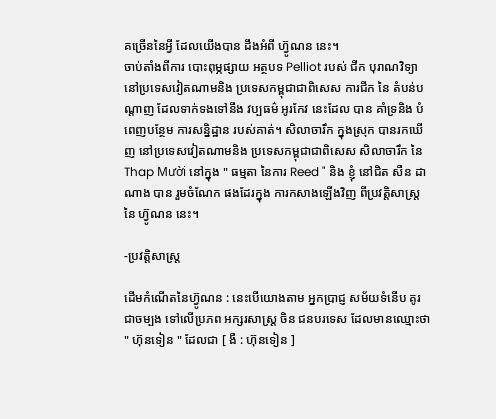គច្រើននៃអ្វី ដែលយើងបាន ដឹងអំពី ហ៊្វូណន នេះ។
ចាប់តាំងពីការ បោះពុម្ភផ្សាយ អត្ថបទ Pelliot របស់ ជីក បុរាណវិទ្យា នៅប្រទេសវៀតណាមនិង ប្រទេសកម្ពុជាជាពិសេស ការជីក នៃ តំបន់បណ្ដាញ ដែលទាក់ទងទៅនឹង វប្បធម៌ អូរកែវ នេះដែល បាន គាំទ្រនិង បំពេញបន្ថែម ការសន្និដ្ឋាន របស់គាត់។ សិលាចារឹក ក្នុងស្រុក បានរកឃើញ នៅប្រទេសវៀតណាមនិង ប្រទេសកម្ពុជាជាពិសេស សិលាចារឹក នៃ Thap Mười នៅក្នុង " ធម្មតា នៃការ Reed " និង ខ្ញុំ នៅជិត សឺន ដា ណាង បាន រួមចំណែក ផងដែរក្នុង ការកសាងឡើងវិញ ពីប្រវត្តិសាស្រ្ត នៃ ហ៊្វូណន នេះ។

-ប្រវត្តិសាស្រ្ត

ដើមកំណើតនៃហ៊្វូណន : នេះបើយោងតាម អ្នកប្រាជ្ញ សម័យទំនើប គូរ ជាចម្បង ទៅលើប្រភព អក្សរសាស្ត្រ ចិន ជនបរទេស ដែលមានឈ្មោះថា " ហ៊ុនទៀន " ដែលជា [ ងឺ : ហ៊ុនទៀន ]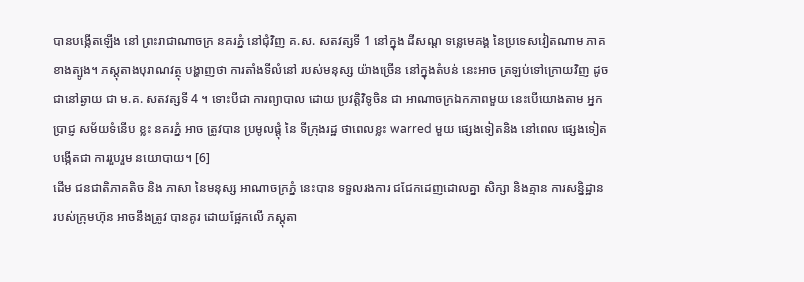បានបង្កើតឡើង នៅ ព្រះរាជាណាចក្រ នគរភ្នំ នៅជុំវិញ គ.ស. សតវត្សទី 1 នៅក្នុង ដីសណ្ត ទន្លេមេគង្គ នៃប្រទេសវៀតណាម ភាគខាងត្បូង។ ភស្តុតាងបុរាណវត្ថុ បង្ហាញថា ការតាំងទីលំនៅ របស់មនុស្ស យ៉ាងច្រើន នៅក្នុងតំបន់ នេះអាច ត្រឡប់ទៅក្រោយវិញ ដូចជានៅឆ្ងាយ ជា ម.គ. សតវត្សទី 4 ។ ទោះបីជា ការព្យាបាល ដោយ ប្រវត្តិវិទូចិន ជា អាណាចក្រឯកភាពមួយ នេះបើយោងតាម អ្នកប្រាជ្ញ សម័យទំនើប ខ្លះ នគរភ្នំ អាច ត្រូវបាន ប្រមូលផ្តុំ នៃ ទីក្រុងរដ្ឋ ថាពេលខ្លះ warred មួយ ផ្សេងទៀតនិង នៅពេល ផ្សេងទៀត បង្កើតជា ការរួបរួម នយោបាយ។ [6]
ដើម ជនជាតិភាគតិច និង ភាសា នៃមនុស្ស អាណាចក្រភ្នំ នេះបាន ទទួលរងការ ជជែកដេញដោលគ្នា សិក្សា និងគ្មាន ការសន្និដ្ឋាន របស់ក្រុមហ៊ុន អាចនឹងត្រូវ បានគូរ ដោយផ្អែកលើ ភស្តុតា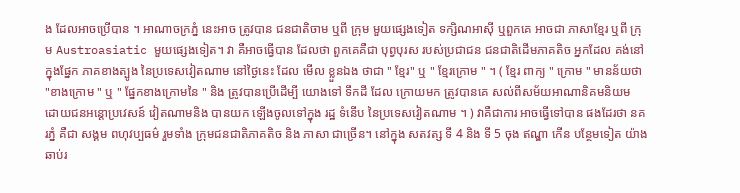ង ដែលអាចប្រើបាន ។ អាណាចក្រភ្នំ នេះអាច ត្រូវបាន ជនជាតិចាម ឬពី ក្រុម មួយផ្សេងទៀត ទក្សិណអាស៊ី ឬពួកគេ អាចជា ភាសាខ្មែរ ឬពី ក្រុម Austroasiatic មួយផ្សេងទៀត។ វា គឺអាចធ្វើបាន ដែលថា ពួកគេគឺជា បុព្វបុរស របស់ប្រជាជន ជនជាតិដើមភាគតិច អ្នកដែល គង់នៅ ក្នុងផ្នែក ភាគខាងត្បូង នៃប្រទេសវៀតណាម នៅថ្ងៃនេះ ដែល មើល ខ្លួនឯង ថាជា " ខ្មែរ" ឬ " ខ្មែរក្រោម " ។ ( ខ្មែរ ពាក្យ " ក្រោម " មានន័យថា "ខាងក្រោម " ឬ " ផ្នែកខាងក្រោមនៃ " និង ត្រូវបានប្រើដើម្បី យោងទៅ ទឹកដី ដែល ក្រោយមក ត្រូវបានគេ សល់ពីសម័យអាណានិគមនិយម ដោយជនអន្តោប្រវេសន៍ វៀតណាមនិង បានយក ឡើងចូលទៅក្នុង រដ្ឋ ទំនើប នៃប្រទេសវៀតណាម ។ ) វាគឺជាការ អាចធ្វើទៅបាន ផងដែរថា នគរភ្នំ គឺជា សង្គម ពហុវប្បធម៌ រួមទាំង ក្រុមជនជាតិភាគតិច និង ភាសា ជាច្រើន។ នៅក្នុង សតវត្ស ទី 4 និង ទី 5 ចុង ឥណ្ឌា កើន បន្ថែមទៀត យ៉ាងឆាប់រ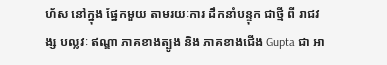ហ័ស នៅក្នុង ផ្នែកមួយ តាមរយៈការ ដឹកនាំបន្ទុក ជាថ្មី ពី រាជវង្ស បល្លវៈ ឥណ្ឌា ភាគខាងត្បូង និង ភាគខាងជើង Gupta ជា អា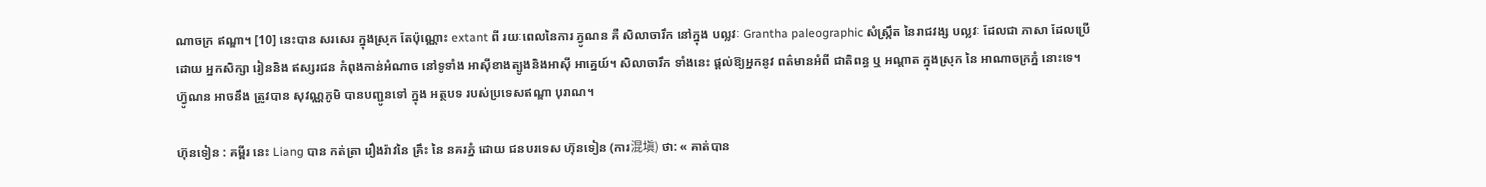ណាចក្រ ឥណ្ឌា។ [10] នេះបាន សរសេរ ក្នុងស្រុក តែប៉ុណ្ណោះ extant ពី រយៈពេលនៃការ ភ្វូណន គឺ សិលាចារឹក នៅក្នុង បល្លវៈ Grantha paleographic សំស្រ្កឹត នៃរាជវង្ស បល្លវៈ ដែលជា ភាសា ដែលប្រើដោយ អ្នកសិក្សា រៀននិង ឥស្សរជន កំពុងកាន់អំណាច នៅទូទាំង អាស៊ីខាងត្បូងនិងអាស៊ី អាគ្នេយ៍។ សិលាចារឹក ទាំងនេះ ផ្ដល់ឱ្យអ្នកនូវ ពត៌មានអំពី ជាតិពន្ធ ឬ អណ្តាត ក្នុងស្រុក នៃ អាណាចក្រភ្នំ នោះទេ។
ហ៊្វូណន អាចនឹង ត្រូវបាន សុវណ្ណភូមិ បានបញ្ជូនទៅ ក្នុង អត្ថបទ របស់ប្រទេសឥណ្ឌា បុរាណ។

ហ៊ុនទៀន : គម្ពីរ នេះ Liang បាន កត់ត្រា រឿងរ៉ាវនៃ គ្រឹះ នៃ នគរភ្នំ ដោយ ជនបរទេស ហ៊ុនទៀន (ការ混塡) ថា: « គាត់បាន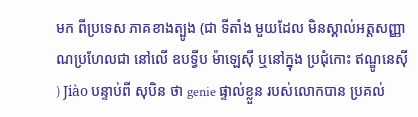មក ពីប្រទេស ភាគខាងត្បូង (ជា ទីតាំង មួយដែល មិនស្គាល់អត្តសញ្ញាណប្រហែលជា នៅលើ ឧបទ្វីប ម៉ាឡេស៊ី ឬនៅក្នុង ប្រជុំកោះ ឥណ្ឌូនេស៊ី ) Jiào បន្ទាប់ពី សុបិន ថា genie ផ្ទាល់ខ្លួន របស់លោកបាន ប្រគល់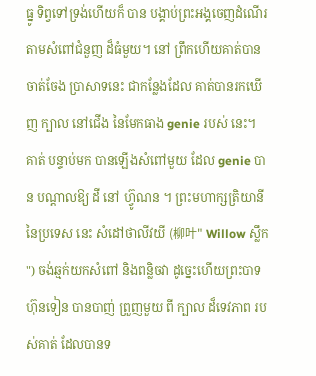ធ្នូ ទិព្វទៅទ្រង់ហើយក៏ បាន បង្គាប់ព្រះអង្គចេញដំណើរ តាមសំពៅជំនួញ ដ៏ធំមួយ។ នៅ ព្រឹកហើយគាត់បាន ចាត់ចែង ប្រាសាទនេះ ជាកន្លែងដែល គាត់បានរកឃើញ ក្បាល នៅជើង នៃមែកធាង genie របស់ នេះ។ គាត់ បន្ទាប់មក បានឡើងសំពៅមួយ ដែល genie បាន បណ្តាលឱ្យ ដី នៅ ហ៊្វូណន ។ ព្រះមហាក្សត្រិយានី នៃប្រទេស នេះ សំដៅថាលីវយី (柳叶" Willow ស្លឹក ") ចង់ឆ្មក់យកសំពៅ និងពន្លិចវា ដូច្នេះហើយព្រះបាទហ៊ុនទៀន បានបាញ់ ព្រួញមួយ ពី ក្បាល ដ៏ទេវភាព របស់គាត់ ដែលបានទ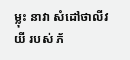ម្លុះ នាវា សំដៅថាលីវយី របស់ ភ័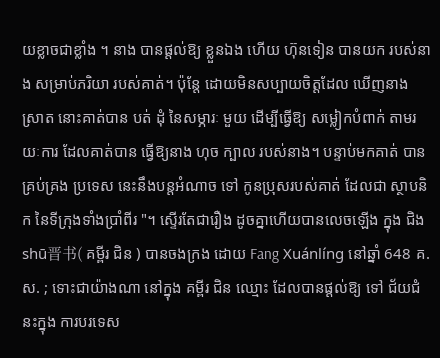យខ្លាចជាខ្លាំង ។ នាង បានផ្ដល់ឱ្យ ខ្លួនឯង ហើយ ហ៊ុនទៀន បានយក របស់នាង សម្រាប់ភរិយា របស់គាត់។ ប៉ុន្តែ ដោយមិនសប្បាយចិត្តដែល ឃើញនាង ស្រាត នោះគាត់បាន បត់ ដុំ នៃសម្ភារៈ មួយ ដើម្បីធ្វើឱ្យ សម្លៀកបំពាក់ តាមរយៈការ ដែលគាត់បាន ធ្វើឱ្យនាង ហុច ក្បាល របស់នាង។ បន្ទាប់មកគាត់ បានគ្រប់គ្រង ប្រទេស នេះនឹងបន្តអំណាច ទៅ កូនប្រុសរបស់គាត់ ដែលជា ស្ថាបនិក នៃទីក្រុងទាំងប្រាំពីរ "។ ស្ទើរតែជារឿង ដូចគ្នាហើយបានលេចឡើង ក្នុង ជិង shū晋书( គម្ពីរ ជិន ) បានចងក្រង ដោយ Fang Xuánlíng នៅឆ្នាំ 648 គ.ស. ; ទោះជាយ៉ាងណា នៅក្នុង គម្ពីរ ជិន ឈ្មោះ ដែលបានផ្ដល់ឱ្យ ទៅ ជ័យជំនះក្នុង ការបរទេស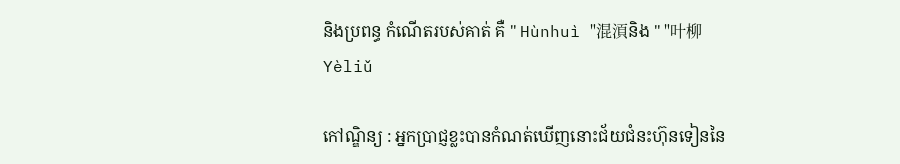និងប្រពន្ធ កំណើតរបស់គាត់ គឺ " Hùnhuì "混湏និង " "叶柳Yèliǔ

កៅណ្ឌិន្យ : អ្នកប្រាជ្ញខ្លះបានកំណត់ឃើញនោះជ័យជំនះហ៊ុនទៀននៃ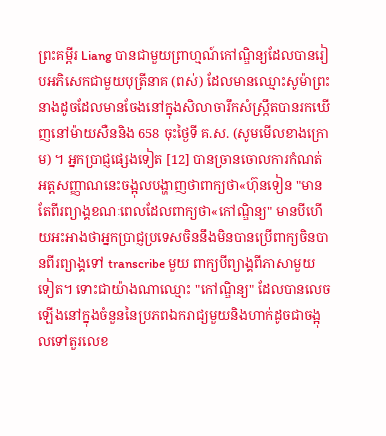ព្រះគម្ពីរ Liang បានជាមួយព្រាហ្មណ៍កៅណ្ឌិន្យដែលបានរៀបអភិសេកជាមួយបុត្រីនាគ (ពស់) ដែលមានឈ្មោះសូម៉ាព្រះនាងដូចដែលមានចែងនៅក្នុងសិលាចារឹកសំស្ក្រឹតបានរកឃើញនៅម៉ាយសឺននិង 658 ចុះថ្ងៃទី គ.ស. (សូមមើលខាងក្រោម) ។ អ្នកប្រាជ្ញផ្សេងទៀត [12] បានច្រានចោលការកំណត់អត្តសញ្ញាណនេះចង្អុលបង្ហាញថាពាក្យថា«ហ៊ុនទៀន "មានតែពីរព្យាង្គខណៈពេលដែលពាក្យថា«កៅណ្ឌិន្យ" មានបីហើយអះអាងថាអ្នកប្រាជ្ញប្រទេសចិននឹងមិនបានប្រើពាក្យចិនបានពីរព្យាង្គទៅ transcribe មួយ ពាក្យបីព្យាង្គពីភាសាមួយទៀត។ ទោះជាយ៉ាងណាឈ្មោះ "កៅណ្ឌិន្យ" ដែលបានលេចឡើងនៅក្នុងចំនួននៃប្រភពឯករាជ្យមួយនិងហាក់ដូចជាចង្អុលទៅតួរលេខ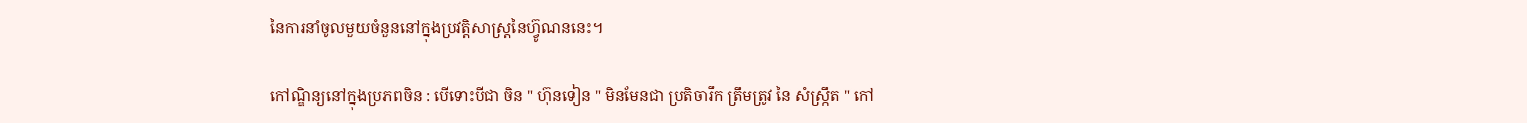នៃការនាំចូលមួយចំនួននៅក្នុងប្រវត្តិសាស្រ្តនៃហ៊្វូណននេះ។

កៅណ្ឌិន្យនៅក្នុងប្រភពចិន : បើទោះបីជា ចិន " ហ៊ុនទៀន " មិនមែនជា ប្រតិចារឹក ត្រឹមត្រូវ នៃ សំស្ក្រឹត " កៅ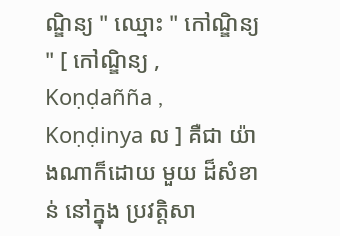ណ្ឌិន្យ " ឈ្មោះ " កៅណ្ឌិន្យ " [ កៅណ្ឌិន្យ , Koṇḍañña , Koṇḍinya ល ] គឺជា យ៉ាងណាក៏ដោយ មួយ ដ៏សំខាន់ នៅក្នុង ប្រវត្តិសា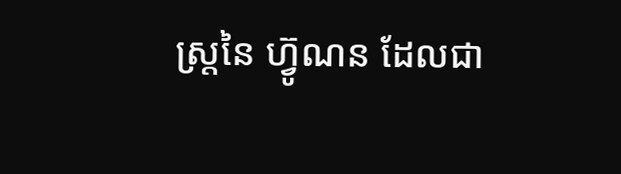ស្រ្តនៃ ហ៊្វូណន ដែលជា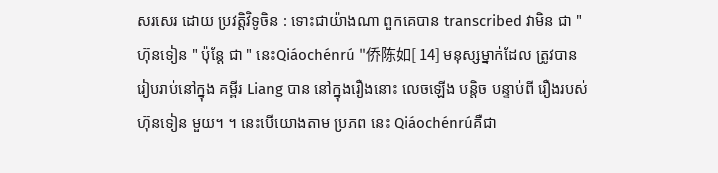សរសេរ ដោយ ប្រវត្តិវិទូចិន : ទោះជាយ៉ាងណា ពួកគេបាន transcribed វាមិន ជា " ហ៊ុនទៀន " ប៉ុន្តែ ជា " នេះQiáochénrú "侨陈如[ 14] មនុស្សម្នាក់ដែល ត្រូវបាន រៀបរាប់នៅក្នុង គម្ពីរ Liang បាន នៅក្នុងរឿងនោះ លេចឡើង បន្តិច បន្ទាប់ពី រឿងរបស់ ហ៊ុនទៀន មួយ។ ។ នេះបើយោងតាម ប្រភព នេះ Qiáochénrúគឺជា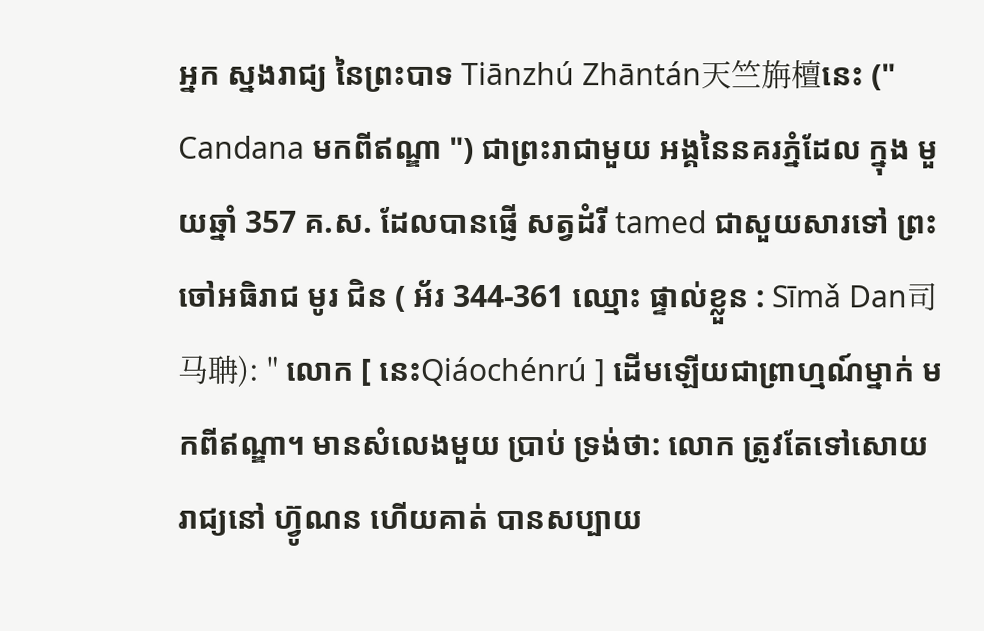អ្នក ស្នងរាជ្យ នៃព្រះបាទ Tiānzhú Zhāntán天竺旃檀នេះ (" Candana មកពីឥណ្ឌា ") ជាព្រះរាជាមួយ អង្គនៃនគរភ្នំដែល ក្នុង មួយឆ្នាំ 357 គ.ស. ដែលបានផ្ញើ សត្វដំរី tamed ជាសួយសារទៅ ព្រះចៅអធិរាជ មូរ ជិន ( អ័រ 344-361 ឈ្មោះ ផ្ទាល់ខ្លួន : Sīmǎ Dan司马聃): " លោក [ នេះQiáochénrú ] ដើមឡើយជាព្រាហ្មណ៍ម្នាក់ មកពីឥណ្ឌា។ មានសំលេងមួយ ប្រាប់ ទ្រង់ថា: លោក ត្រូវតែទៅសោយរាជ្យនៅ ហ៊្វូណន ហើយគាត់ បានសប្បាយ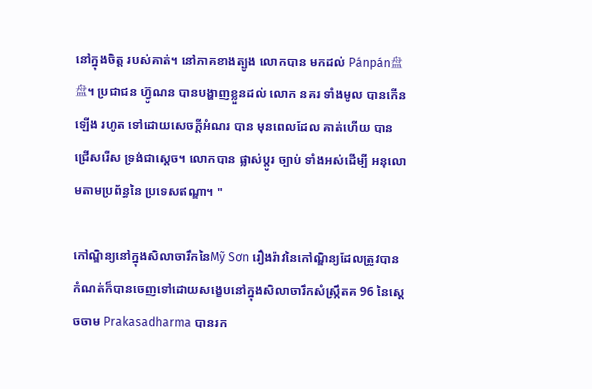នៅក្នុងចិត្ត របស់គាត់។ នៅភាគខាងត្បូង លោកបាន មកដល់ Pánpán盘盘។ ប្រជាជន ហ៊្វូណន បានបង្ហាញខ្លួនដល់ លោក នគរ ទាំងមូល បានកើនឡើង រហូត ទៅដោយសេចក្ដីអំណរ បាន មុនពេលដែល គាត់ហើយ បានជ្រើសរើស ទ្រង់ជាស្ដេច។ លោកបាន ផ្លាស់ប្តូរ ច្បាប់ ទាំងអស់ដើម្បី អនុលោមតាមប្រព័ន្ធនៃ ប្រទេសឥណ្ឌា។ "

កៅណ្ឌិន្យនៅក្នុងសិលាចារឹកនៃMỹ Sơn រឿងរ៉ាវនៃកៅណ្ឌិន្យដែលត្រូវបានកំណត់ក៏បានចេញទៅដោយសង្ខេបនៅក្នុងសិលាចារឹកសំស្រ្កឹតគ 96 នៃស្តេចចាម Prakasadharma បានរក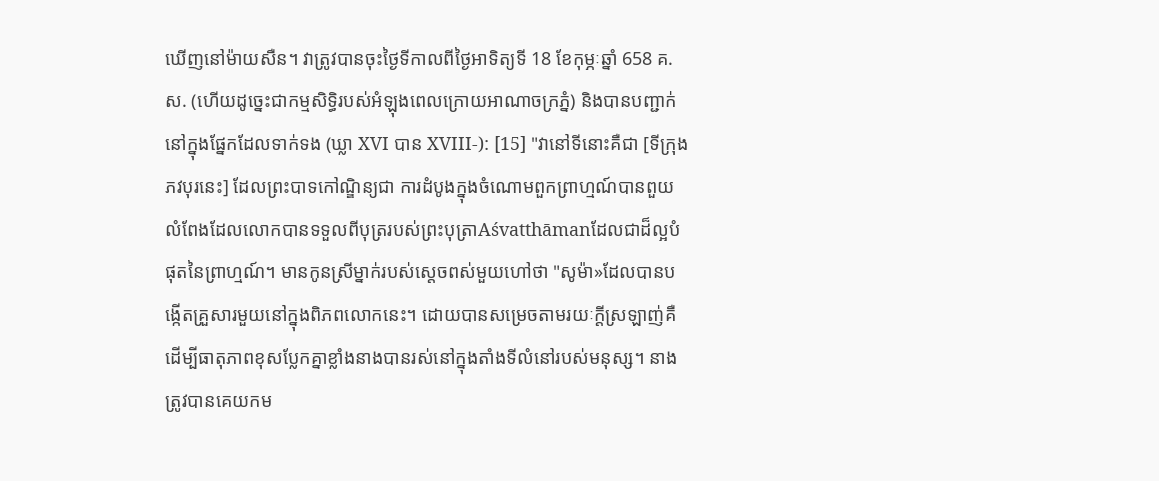ឃើញនៅម៉ាយសឺន។ វាត្រូវបានចុះថ្ងៃទីកាលពីថ្ងៃអាទិត្យទី 18 ខែកុម្ភៈឆ្នាំ 658 គ.ស. (ហើយដូច្នេះជាកម្មសិទ្ធិរបស់អំឡុងពេលក្រោយអាណាចក្រភ្នំ) និងបានបញ្ជាក់នៅក្នុងផ្នែកដែលទាក់ទង (ឃ្លា XVI បាន XVIII-): [15] "វានៅទីនោះគឺជា [ទីក្រុងភវបុរនេះ] ដែលព្រះបាទកៅណ្ឌិន្យជា ការដំបូងក្នុងចំណោមពួកព្រាហ្មណ៍បានពួយលំពែងដែលលោកបានទទួលពីបុត្ររបស់ព្រះបុត្រាAśvatthāmanដែលជាដ៏ល្អបំផុតនៃព្រាហ្មណ៍។ មានកូនស្រីម្នាក់របស់ស្តេចពស់មួយហៅថា "សូម៉ា»ដែលបានបង្កើតគ្រួសារមួយនៅក្នុងពិភពលោកនេះ។ ដោយបានសម្រេចតាមរយៈក្ដីស្រឡាញ់គឺ ដើម្បីធាតុភាពខុសប្លែកគ្នាខ្លាំងនាងបានរស់នៅក្នុងតាំងទីលំនៅរបស់មនុស្ស។ នាងត្រូវបានគេយកម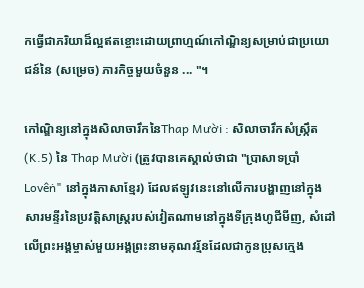កធ្វើជាភរិយាដ៏ល្អឥតខ្ចោះដោយព្រាហ្មណ៍កៅណ្ឌិន្យសម្រាប់ជាប្រយោជន៍នៃ (សម្រេច) ភារកិច្ចមួយចំនួន ... "។

កៅណ្ឌិន្យនៅក្នុងសិលាចារឹកនៃThap Mười : សិលាចារឹកសំស្ក្រឹត (K.5) នៃ Thap Mười (ត្រូវបានគេស្គាល់ថាជា "ប្រាសាទប្រាំLovêṅ" នៅក្នុងភាសាខ្មែរ) ដែលឥឡូវនេះនៅលើការបង្ហាញនៅក្នុងសារមន្ទីរនៃប្រវត្តិសាស្រ្តរបស់វៀតណាមនៅក្នុងទីក្រុងហូជីមីញ, សំដៅលើព្រះអង្គម្ចាស់មួយអង្គព្រះនាមគុណវរ្ម័នដែលជាកូនប្រុសក្មេង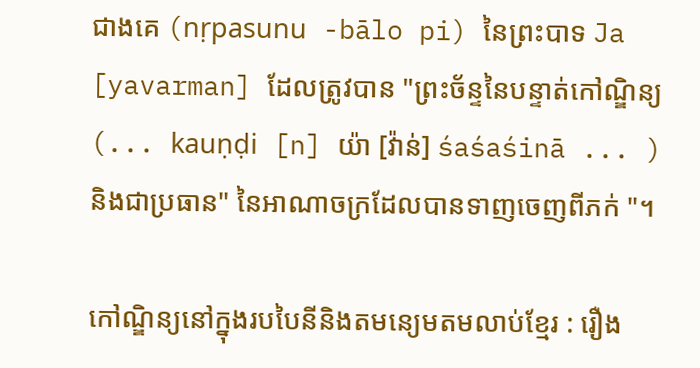ជាងគេ (nṛpasunu -bālo pi) នៃព្រះបាទ Ja [yavarman] ដែលត្រូវបាន "ព្រះច័ន្ទនៃបន្ទាត់កៅណ្ឌិន្យ (... kauṇḍi [n] យ៉ា [វ៉ាន់] śaśaśinā ... ) និងជាប្រធាន" នៃអាណាចក្រដែលបានទាញចេញពីភក់ "។

កៅណ្ឌិន្យនៅក្នុងរបបៃនីនិងតមន្យេមតមលាប់ខ្មែរ : រឿង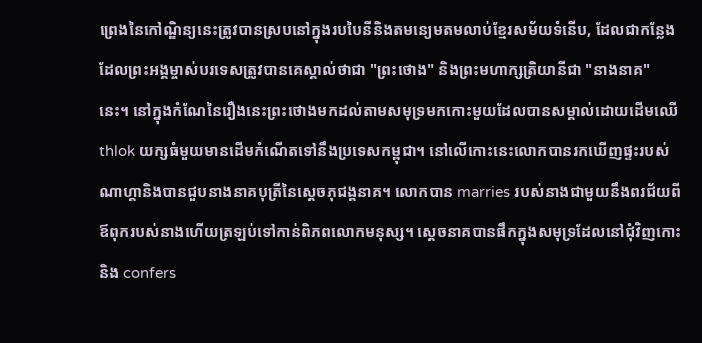ព្រេងនៃកៅណ្ឌិន្យនេះត្រូវបានស្របនៅក្នុងរបបៃនីនិងតមន្យេមតមលាប់ខ្មែរសម័យទំនើប, ដែលជាកន្លែងដែលព្រះអង្គម្ចាស់បរទេសត្រូវបានគេស្គាល់ថាជា "ព្រះថោង" និងព្រះមហាក្សត្រិយានីជា "នាងនាគ" នេះ។ នៅក្នុងកំណែនៃរឿងនេះព្រះថោងមកដល់តាមសមុទ្រមកកោះមួយដែលបានសម្គាល់ដោយដើមឈើ thlok យក្សធំមួយមានដើមកំណើតទៅនឹងប្រទេសកម្ពុជា។ នៅលើកោះនេះលោកបានរកឃើញផ្ទះរបស់ណាហ្គានិងបានជួបនាងនាគបុត្រីនៃស្ដេចភុជង្គនាគ។ លោកបាន marries របស់នាងជាមួយនឹងពរជ័យពីឪពុករបស់នាងហើយត្រឡប់ទៅកាន់ពិភពលោកមនុស្ស។ ស្ដេចនាគបានផឹកក្នុងសមុទ្រដែលនៅជុំវិញកោះនិង confers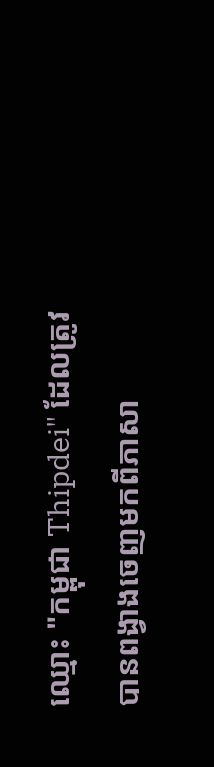ឈ្មោះ "កម្ពុជា Thipdei" ដែលត្រូវបានពង្វាងចេញមកពីភាសា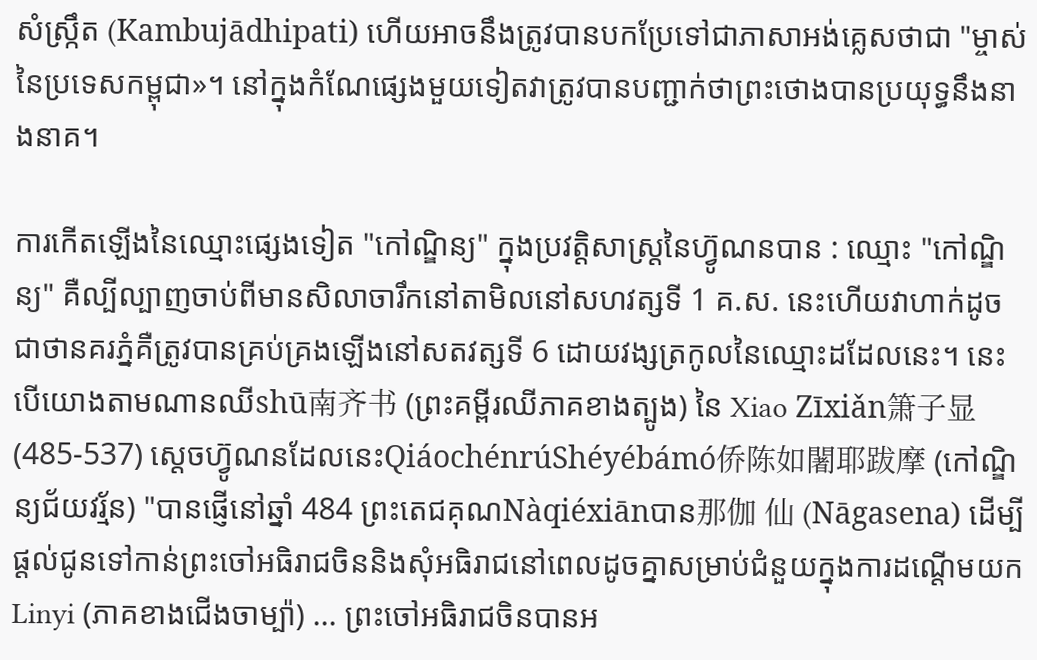សំស្ក្រឹត (Kambujādhipati) ហើយអាចនឹងត្រូវបានបកប្រែទៅជាភាសាអង់គ្លេសថាជា "ម្ចាស់នៃប្រទេសកម្ពុជា»។ នៅក្នុងកំណែផ្សេងមួយទៀតវាត្រូវបានបញ្ជាក់ថាព្រះថោងបានប្រយុទ្ធនឹងនាងនាគ។

ការកើតឡើងនៃឈ្មោះផ្សេងទៀត "កៅណ្ឌិន្យ" ក្នុងប្រវត្តិសាស្រ្តនៃហ៊្វូណនបាន : ឈ្មោះ "កៅណ្ឌិន្យ" គឺល្បីល្បាញចាប់ពីមានសិលាចារឹកនៅតាមិលនៅសហវត្សទី 1 គ.ស. នេះហើយវាហាក់ដូចជាថានគរភ្នំគឺត្រូវបានគ្រប់គ្រងឡើងនៅសតវត្សទី 6 ដោយវង្សត្រកូលនៃឈ្មោះដដែលនេះ។ នេះបើយោងតាមណានឈីshū南齐书 (ព្រះគម្ពីរឈីភាគខាងត្បូង) នៃ Xiao Zīxiǎn箫子显 (485-537) ស្ដេចហ៊្វូណនដែលនេះQiáochénrúShéyébámó侨陈如闍耶跋摩 (កៅណ្ឌិន្យជ័យវរ្ម័ន) "បានផ្ញើនៅឆ្នាំ 484 ព្រះតេជគុណNàqiéxiānបាន那伽 仙 (Nāgasena) ដើម្បីផ្តល់ជូនទៅកាន់ព្រះចៅអធិរាជចិននិងសុំអធិរាជនៅពេលដូចគ្នាសម្រាប់ជំនួយក្នុងការដណ្តើមយក Linyi (ភាគខាងជើងចាម្ប៉ា) ... ព្រះចៅអធិរាជចិនបានអ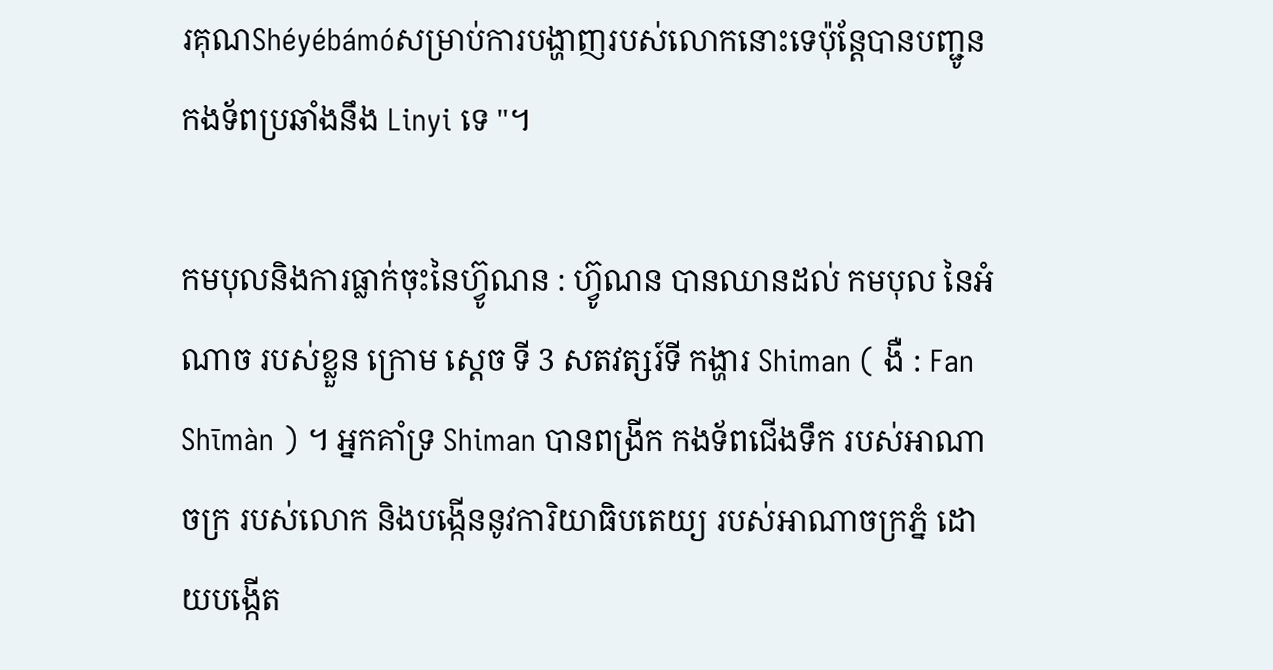រគុណShéyébámóសម្រាប់ការបង្ហាញរបស់លោកនោះទេប៉ុន្តែបានបញ្ជូនកងទ័ពប្រឆាំងនឹង Linyi ទេ "។

កមបុលនិងការធ្លាក់ចុះនៃហ៊្វូណន : ហ៊្វូណន បានឈានដល់ កមបុល នៃអំណាច របស់ខ្លួន ក្រោម ស្តេច ទី 3 សតវត្សរ៍ទី កង្ហារ Shiman ( ងឺ : Fan Shīmàn ) ។ អ្នកគាំទ្រ Shiman បានពង្រីក កងទ័ពជើងទឹក របស់អាណាចក្រ របស់លោក និងបង្កើននូវការិយាធិបតេយ្យ របស់អាណាចក្រភ្នំ ដោយបង្កើត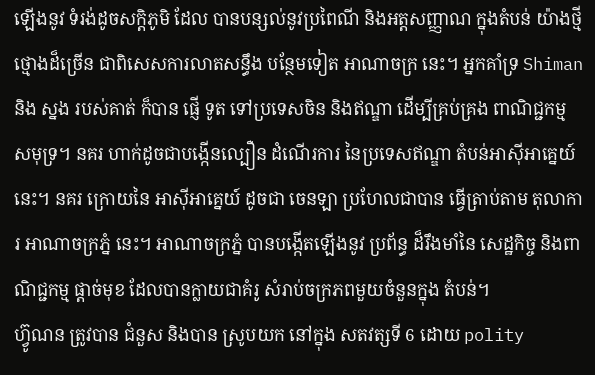ឡើងនូវ ទំរង់ដូចសក្ដិភូមិ ដែល បានបន្សល់នូវប្រពៃណី និងអត្តសញ្ញាណ ក្នុងតំបន់ យ៉ាងថ្មីថ្មោងដ៏ច្រើន ជាពិសេសការលាតសន្ធឹង បន្ថែមទៀត អាណាចក្រ នេះ។ អ្នកគាំទ្រ Shiman និង ស្នង របស់គាត់ ក៏បាន ផ្ញើ ទូត ទៅប្រទេសចិន និងឥណ្ឌា ដើម្បីគ្រប់គ្រង ពាណិជ្ជកម្ម សមុទ្រ។ នគរ ហាក់ដូចជាបង្កើនល្បឿន ដំណើរការ នៃប្រទេសឥណ្ឌា តំបន់អាស៊ីអាគ្នេយ៍ នេះ។ នគរ ក្រោយនៃ អាស៊ីអាគ្នេយ៍ ដូចជា ចេនឡា ប្រហែលជាបាន ធ្វើត្រាប់តាម តុលាការ អាណាចក្រភ្នំ នេះ។ អាណាចក្រភ្នំ បានបង្កើតឡើងនូវ ប្រព័ន្ធ ដ៏រឹងមាំនៃ សេដ្ឋកិច្ច និងពាណិជ្ជកម្ម ផ្ដាច់មុខ ដែលបានក្លាយជាគំរូ សំរាប់ចក្រភពមួយចំនួនក្នុង តំបន់។
ហ៊្វូណន ត្រូវបាន ជំនួស និងបាន ស្រូបយក នៅក្នុង សតវត្សទី 6 ដោយ polity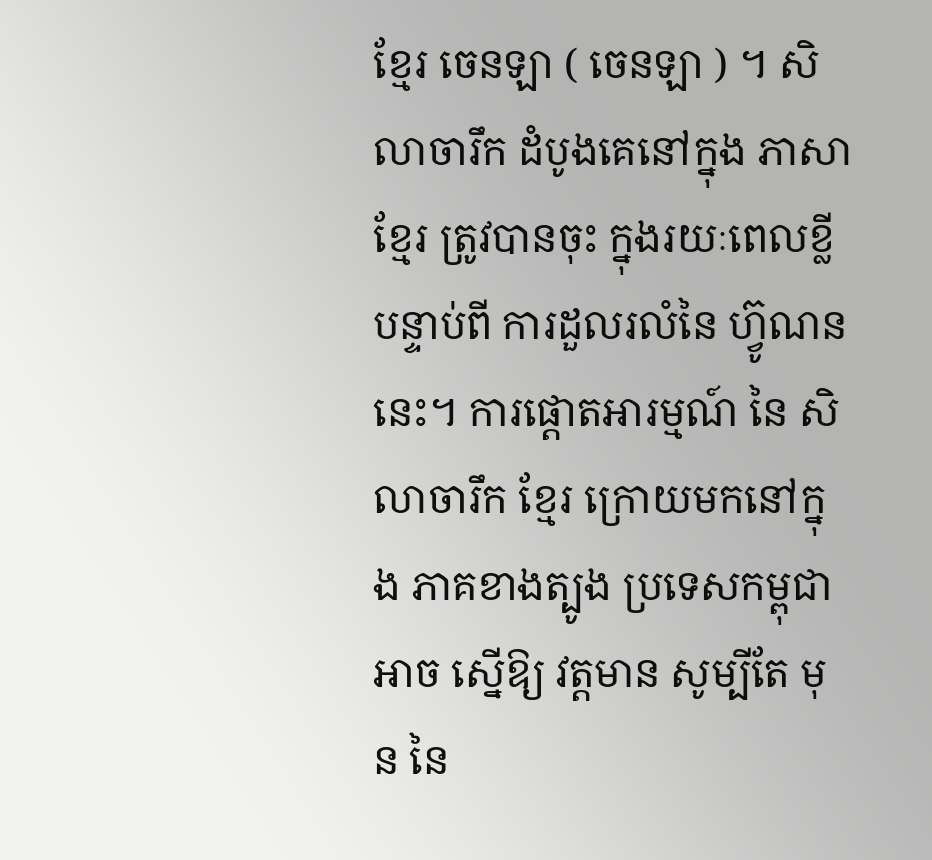ខ្មែរ ចេនឡា ( ចេនឡា ) ។ សិលាចារឹក ដំបូងគេនៅក្នុង ភាសាខ្មែរ ត្រូវបានចុះ ក្នុងរយៈពេលខ្លី បន្ទាប់ពី ការដួលរលំនៃ ហ៊្វូណន នេះ។ ការផ្តោតអារម្មណ៍ នៃ សិលាចារឹក ខ្មែរ ក្រោយមកនៅក្នុង ភាគខាងត្បូង ប្រទេសកម្ពុជា អាច ស្នើឱ្យ វត្តមាន សូម្បីតែ មុន នៃ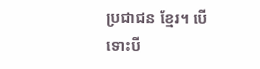ប្រជាជន ខ្មែរ។ បើទោះបី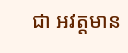ជា អវត្តមាន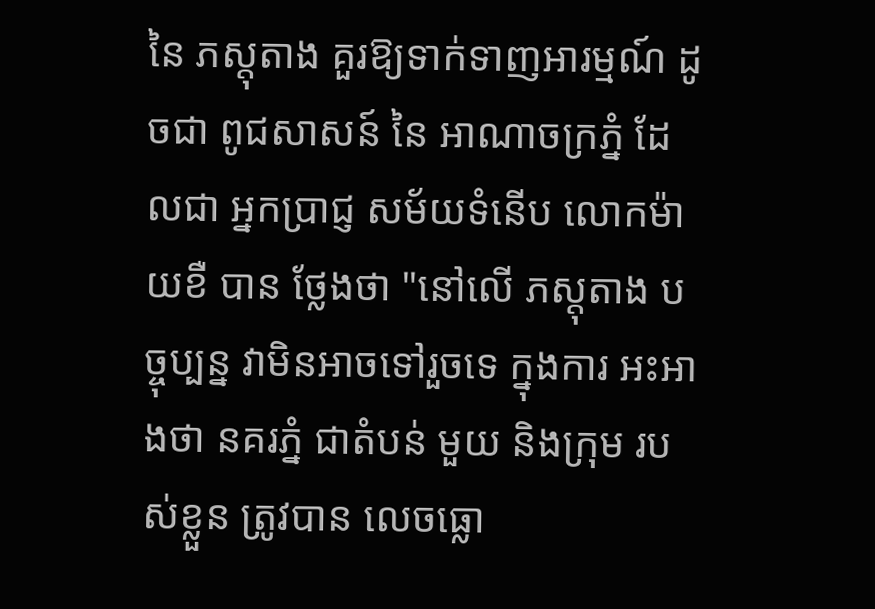នៃ ភស្តុតាង គួរឱ្យទាក់ទាញអារម្មណ៍ ដូចជា ពូជសាសន៍ នៃ អាណាចក្រភ្នំ ដែលជា អ្នកប្រាជ្ញ សម័យទំនើប លោកម៉ាយខឺ បាន ថ្លែងថា "នៅលើ ភស្តុតាង បច្ចុប្បន្ន វាមិនអាចទៅរួចទេ ក្នុងការ អះអាងថា នគរភ្នំ ជាតំបន់ មួយ និងក្រុម របស់ខ្លួន ត្រូវបាន លេចធ្លោ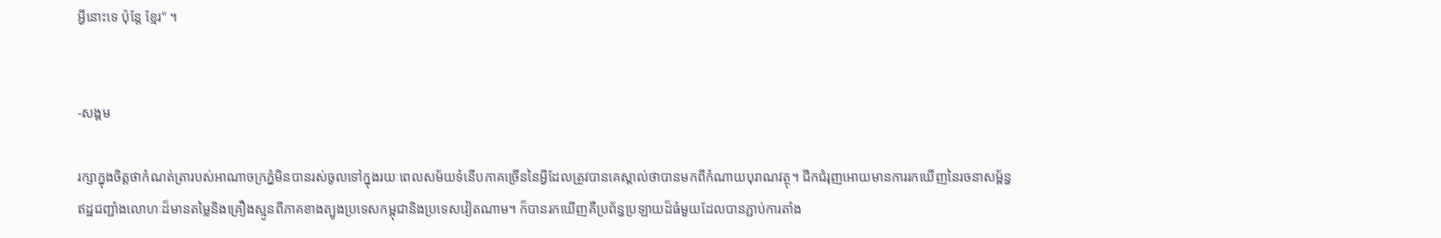អ្វីនោះទេ ប៉ុន្តែ ខ្មែរ" ។


-សង្គម

រក្សាក្នុងចិត្តថាកំណត់ត្រារបស់អាណាចក្រភ្នំមិនបានរស់ចូលទៅក្នុងរយៈពេលសម័យទំនើបភាគច្រើននៃអ្វីដែលត្រូវបានគេស្គាល់ថាបានមកពីកំណាយបុរាណវត្ថុ។ ជីកជំរុញអោយមានការរកឃើញនៃរចនាសម្ព័ន្ធឥដ្ឋជញ្ជាំងលោហៈដ៏មានតម្លៃនិងគ្រឿងស្មូនពីភាគខាងត្បូងប្រទេសកម្ពុជានិងប្រទេសវៀតណាម។ ក៏បានរកឃើញគឺប្រព័ន្ធប្រឡាយដ៏ធំមួយដែលបានភ្ជាប់ការតាំង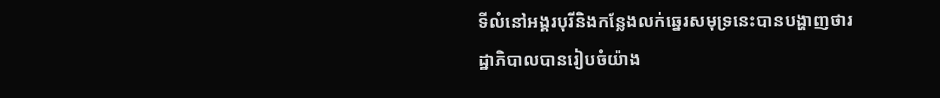ទីលំនៅអង្គរបុរីនិងកន្លែងលក់ឆ្នេរសមុទ្រនេះបានបង្ហាញថារដ្ឋាភិបាលបានរៀបចំយ៉ាង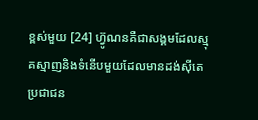ខ្ពស់មួយ [24] ហ៊្វូណនគឺជាសង្គមដែលស្មុគស្មាញនិងទំនើបមួយដែលមានដង់ស៊ីតេប្រជាជន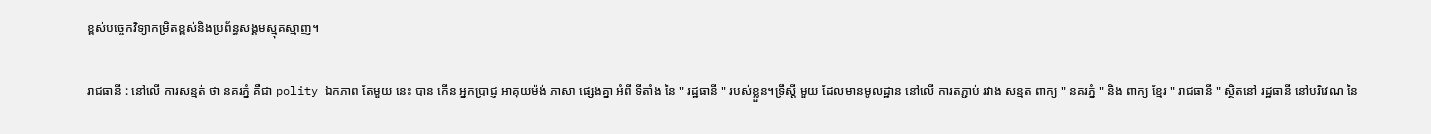ខ្ពស់បច្ចេកវិទ្យាកម្រិតខ្ពស់និងប្រព័ន្ធសង្គមស្មុគស្មាញ។

រាជធានី : នៅលើ ការសន្មត់ ថា នគរភ្នំ គឺជា polity ឯកភាព តែមួយ នេះ បាន កើន អ្នកប្រាជ្ញ អាគុយម៉ង់ ភាសា ផ្សេងគ្នា អំពី ទីតាំង នៃ " រដ្ឋធានី " របស់ខ្លួន។ទ្រឹស្តី មួយ ដែលមានមូលដ្ឋាន នៅលើ ការតភ្ជាប់ រវាង សន្មត ពាក្យ " នគរភ្នំ " និង ពាក្យ ខ្មែរ " រាជធានី " ស្ថិតនៅ រដ្ឋធានី នៅបរិវេណ នៃ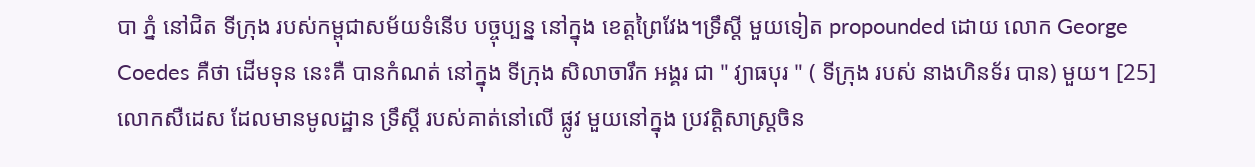បា ភ្នំ នៅជិត ទីក្រុង របស់កម្ពុជាសម័យទំនើប បច្ចុប្បន្ន នៅក្នុង ខេត្តព្រៃវែង។ទ្រឹស្តី មួយទៀត propounded ដោយ លោក George Coedes គឺថា ដើមទុន នេះគឺ បានកំណត់ នៅក្នុង ទីក្រុង សិលាចារឹក អង្គរ ជា " វ្យាធបុរ " ( ទីក្រុង របស់ នាងហិនទ័រ បាន) មួយ។ [25] លោកសឺដេស ដែលមានមូលដ្ឋាន ទ្រឹស្តី របស់គាត់នៅលើ ផ្លូវ មួយនៅក្នុង ប្រវត្តិសាស្ត្រចិន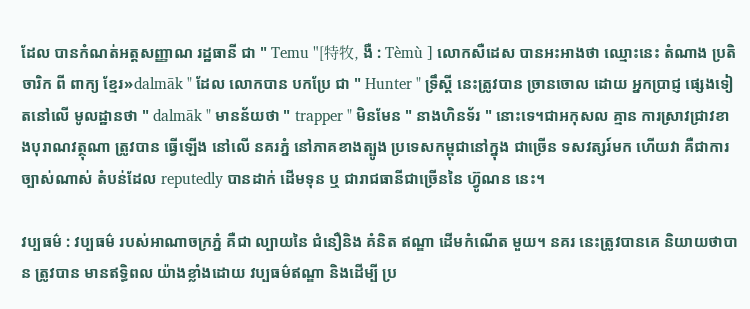ដែល បានកំណត់អត្តសញ្ញាណ រដ្ឋធានី ជា " Temu "[特牧, ងឺ : Tèmù ] លោកសឺដេស បានអះអាងថា ឈ្មោះនេះ តំណាង ប្រតិចារិក ពី ពាក្យ ខ្មែរ»dalmāk " ដែល លោកបាន បកប្រែ ជា " Hunter " ទ្រឹស្តី នេះត្រូវបាន ច្រានចោល ដោយ អ្នកប្រាជ្ញ ផ្សេងទៀតនៅលើ មូលដ្ឋានថា " dalmāk " មានន័យថា " trapper " មិនមែន " នាងហិនទ័រ " នោះទេ។ជាអកុសល គ្មាន ការស្រាវជ្រាវខាងបុរាណវត្ថុណា ត្រូវបាន ធ្វើឡើង នៅលើ នគរភ្នំ នៅភាគខាងត្បូង ប្រទេសកម្ពុជានៅក្នុង ជាច្រើន ទសវត្សរ៍មក ហើយវា គឺជាការ ច្បាស់ណាស់ តំបន់ដែល reputedly បានដាក់ ដើមទុន ឬ ជារាជធានីជាច្រើននៃ ហ៊្វូណន នេះ។

វប្បធម៌ : វប្បធម៌ របស់អាណាចក្រភ្នំ គឺជា ល្បាយនៃ ជំនឿនិង គំនិត ឥណ្ឌា ដើមកំណើត មួយ។ នគរ នេះត្រូវបានគេ និយាយថាបាន ត្រូវបាន មានឥទ្ធិពល យ៉ាងខ្លាំងដោយ វប្បធម៌ឥណ្ឌា និងដើម្បី ប្រ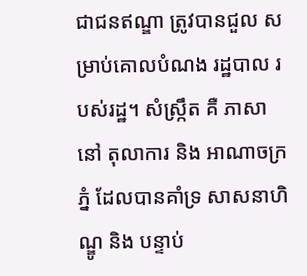ជាជនឥណ្ឌា ត្រូវបានជួល សម្រាប់គោលបំណង រដ្ឋបាល របស់រដ្ឋ។ សំស្រ្កឹត គឺ ភាសានៅ តុលាការ និង អាណាចក្រភ្នំ ដែលបានគាំទ្រ សាសនាហិណ្ឌូ និង បន្ទាប់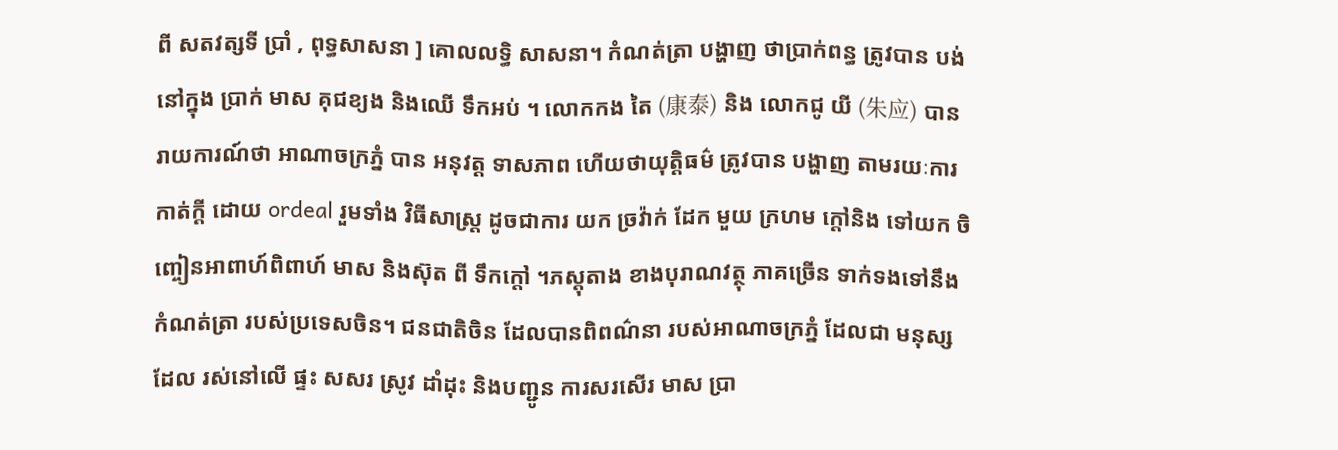ពី សតវត្សទី ប្រាំ , ពុទ្ធសាសនា ] គោលលទ្ធិ សាសនា។ កំណត់ត្រា បង្ហាញ ថាប្រាក់ពន្ធ ត្រូវបាន បង់ នៅក្នុង ប្រាក់ មាស គុជខ្យង និងឈើ ទឹកអប់ ។ លោកកង តៃ (康泰) និង លោកជូ យី (朱应) បានរាយការណ៍ថា អាណាចក្រភ្នំ បាន អនុវត្ត ទាសភាព ហើយថាយុត្តិធម៌ ត្រូវបាន បង្ហាញ តាមរយៈការ កាត់ក្តី ដោយ ordeal រួមទាំង វិធីសាស្រ្ត ដូចជាការ យក ច្រវ៉ាក់ ដែក មួយ ក្រហម ក្តៅនិង ទៅយក ចិញ្ចៀនអាពាហ៍ពិពាហ៍ មាស និងស៊ុត ពី ទឹកក្តៅ ។ភស្តុតាង ខាងបុរាណវត្ថុ ភាគច្រើន ទាក់ទងទៅនឹង កំណត់ត្រា របស់ប្រទេសចិន។ ជនជាតិចិន ដែលបានពិពណ៌នា របស់អាណាចក្រភ្នំ ដែលជា មនុស្សដែល រស់នៅលើ ផ្ទះ សសរ ស្រូវ ដាំដុះ និងបញ្ជូន ការសរសើរ មាស ប្រា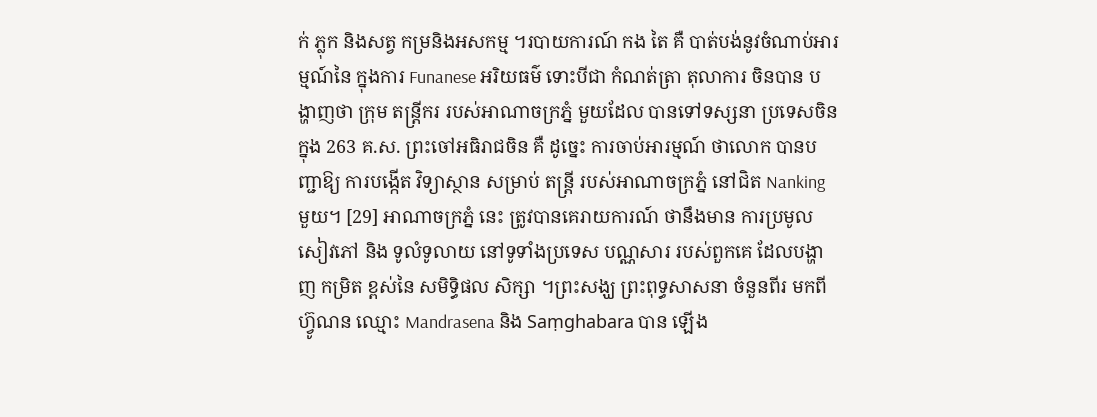ក់ ភ្លុក និងសត្វ កម្រនិងអសកម្ម ។របាយការណ៍ កង តៃ គឺ បាត់បង់នូវចំណាប់អារម្មណ៍នៃ ក្នុងការ Funanese អរិយធម៌ ទោះបីជា កំណត់ត្រា តុលាការ ចិនបាន បង្ហាញថា ក្រុម តន្ត្រីករ របស់អាណាចក្រភ្នំ មួយដែល បានទៅទស្សនា ប្រទេសចិនក្នុង 263 គ.ស. ព្រះចៅអធិរាជចិន គឺ ដូច្នេះ ការចាប់អារម្មណ៍ ថាលោក បានបញ្ជាឱ្យ ការបង្កើត វិទ្យាស្ថាន សម្រាប់ តន្ត្រី របស់អាណាចក្រភ្នំ នៅជិត Nanking មួយ។ [29] អាណាចក្រភ្នំ នេះ ត្រូវបានគេរាយការណ៍ ថានឹងមាន ការប្រមូល សៀវភៅ និង ទូលំទូលាយ នៅទូទាំងប្រទេស បណ្ណសារ របស់ពួកគេ ដែលបង្ហាញ កម្រិត ខ្ពស់នៃ សមិទ្ធិផល សិក្សា ។ព្រះសង្ឃ ព្រះពុទ្ធសាសនា ចំនួនពីរ មកពី ហ៊្វូណន ឈ្មោះ Mandrasena និង Saṃghabara បាន ឡើង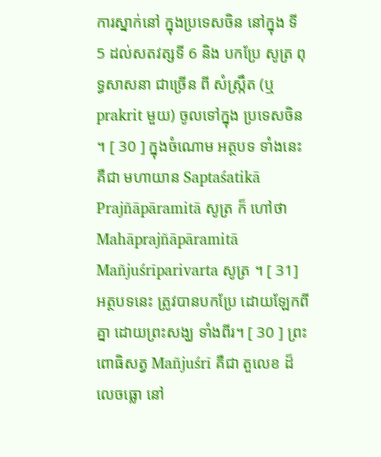ការស្នាក់នៅ ក្នុងប្រទេសចិន នៅក្នុង ទី 5 ដល់សតវត្សទី 6 និង បកប្រែ សូត្រ ពុទ្ធសាសនា ជាច្រើន ពី សំស្រ្កឹត (ឬ prakrit មួយ) ចូលទៅក្នុង ប្រទេសចិន ។ [ 30 ] ក្នុងចំណោម អត្ថបទ ទាំងនេះ គឺជា មហាយាន Saptaśatikā Prajñāpāramitā សូត្រ ក៏ ហៅថា Mahāprajñāpāramitā Mañjuśrīparivarta សូត្រ ។ [ 31] អត្ថបទនេះ ត្រូវបានបកប្រែ ដោយឡែកពីគ្នា ដោយព្រះសង្ឃ ទាំងពីរ។ [ 30 ] ព្រះពោធិសត្វ Mañjuśrī គឺជា តួលេខ ដ៏លេចធ្លោ នៅ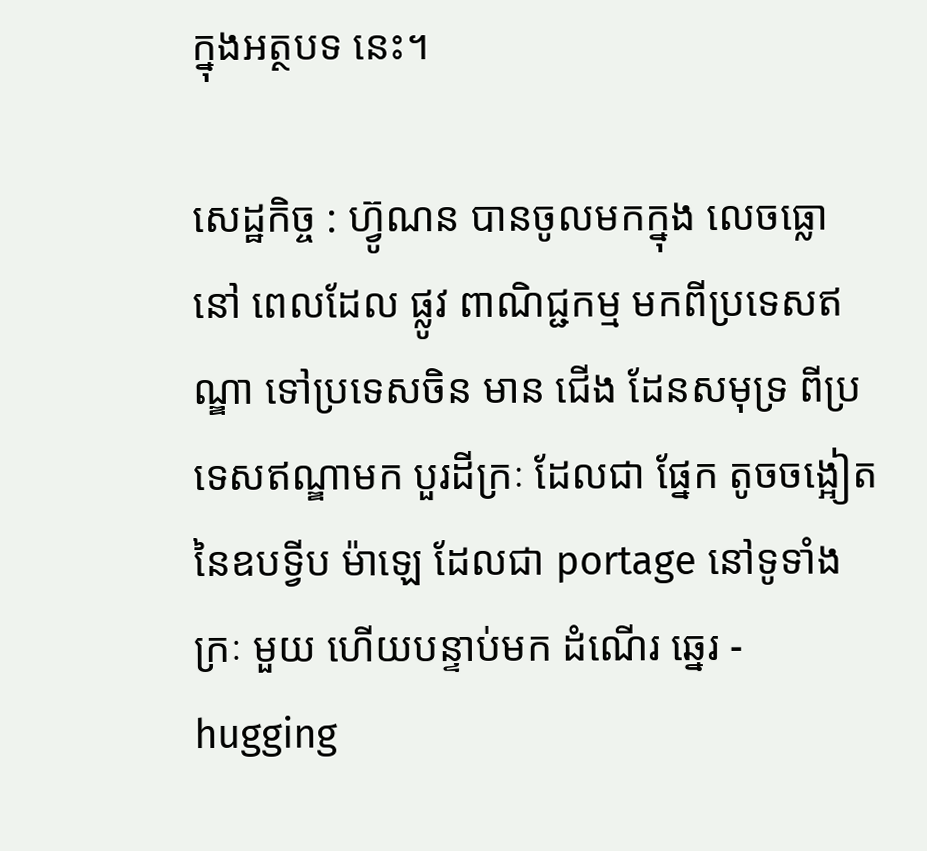ក្នុងអត្ថបទ នេះ។

សេដ្ឋកិច្ច : ហ៊្វូណន បានចូលមកក្នុង លេចធ្លោ នៅ ពេលដែល ផ្លូវ ពាណិជ្ជកម្ម មកពីប្រទេសឥណ្ឌា ទៅប្រទេសចិន មាន ជើង ដែនសមុទ្រ ពីប្រទេសឥណ្ឌាមក បួរដីក្រៈ ដែលជា ផ្នែក តូចចង្អៀត នៃឧបទ្វីប ម៉ាឡេ ដែលជា portage នៅទូទាំង ក្រៈ មួយ ហើយបន្ទាប់មក ដំណើរ ឆ្នេរ - hugging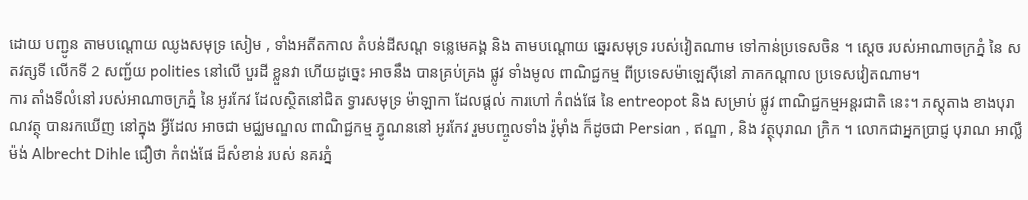ដោយ បញ្ជូន តាមបណ្តោយ ឈូងសមុទ្រ សៀម , ទាំងអតីតកាល តំបន់ដីសណ្ត ទន្លេមេគង្គ និង តាមបណ្តោយ ឆ្នេរសមុទ្រ របស់វៀតណាម ទៅកាន់ប្រទេសចិន ។ ស្ដេច របស់អាណាចក្រភ្នំ នៃ សតវត្សទី លើកទី 2 សញ្ជ័យ polities នៅលើ បួរដី ខ្លួនវា ហើយដូច្នេះ អាចនឹង បានគ្រប់គ្រង ផ្លូវ ទាំងមូល ពាណិជ្ជកម្ម ពីប្រទេសម៉ាឡេស៊ីនៅ ភាគកណ្តាល ប្រទេសវៀតណាម។
ការ តាំងទីលំនៅ របស់អាណាចក្រភ្នំ នៃ អូរកែវ ដែលស្ថិតនៅជិត ទ្វារសមុទ្រ ម៉ាឡាកា ដែលផ្ដល់ ការហៅ កំពង់ផែ នៃ entreopot និង សម្រាប់ ផ្លូវ ពាណិជ្ជកម្មអន្តរជាតិ នេះ។ ភស្តុតាង ខាងបុរាណវត្ថុ បានរកឃើញ នៅក្នុង អ្វីដែល អាចជា មជ្ឈមណ្ឌល ពាណិជ្ជកម្ម ភ្វូណននៅ អូរកែវ រួមបញ្ចូលទាំង រ៉ូម៉ាំង ក៏ដូចជា Persian , ឥណ្ឌា , និង វត្ថុបុរាណ ក្រិក ។ លោកជាអ្នកប្រាជ្ញ បុរាណ អាល្លឺម៉ង់ Albrecht Dihle ជឿថា កំពង់ផែ ដ៏សំខាន់ របស់ នគរភ្នំ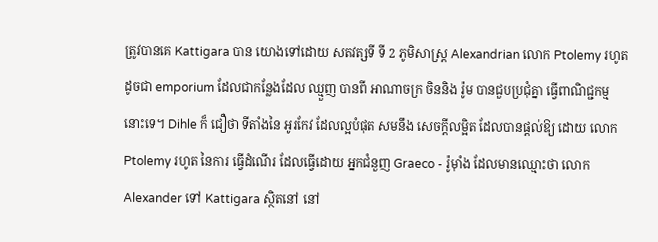ត្រូវបានគេ Kattigara បាន យោងទៅដោយ សតវត្សទី ទី 2 ភូមិសាស្រ្ត Alexandrian លោក Ptolemy រហូត ដូចជា emporium ដែលជាកន្លែងដែល ឈ្មួញ បានពី អាណាចក្រ ចិននិង រ៉ូម បានជួបប្រជុំគ្នា ធ្វើពាណិជ្ជកម្ម នោះទេ។ Dihle ក៏ ជឿថា ទីតាំងនៃ អូរកែវ ដែលល្អបំផុត សមនឹង សេចក្ដីលម្អិត ដែលបានផ្ដល់ឱ្យ ដោយ លោក Ptolemy រហូត នៃការ ធ្វើដំណើរ ដែលធ្វើដោយ អ្នកជំនួញ Graeco - រ៉ូម៉ាំង ដែលមានឈ្មោះថា លោក Alexander ទៅ Kattigara ស្ថិតនៅ នៅ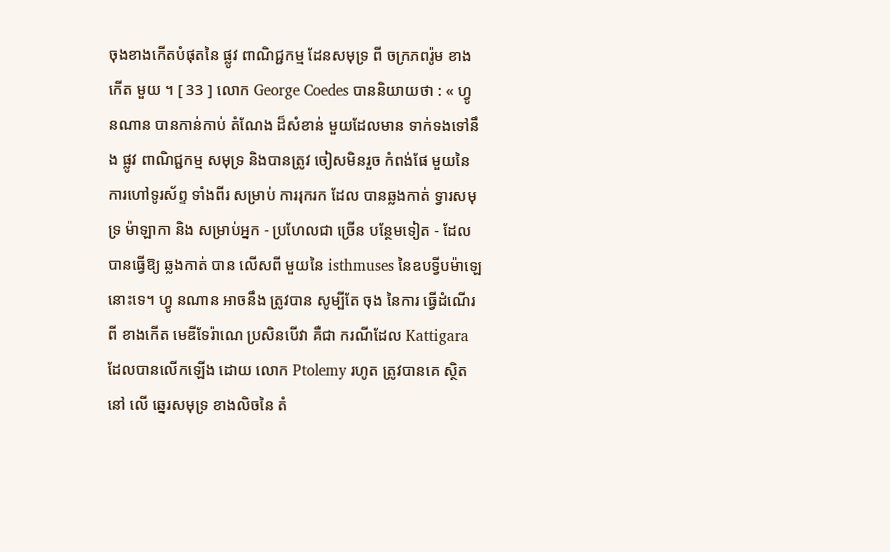ចុងខាងកើតបំផុតនៃ ផ្លូវ ពាណិជ្ជកម្ម ដែនសមុទ្រ ពី ចក្រភពរ៉ូម ខាងកើត មួយ ។ [ 33 ] លោក George Coedes បាននិយាយថា : « ហ្វូ នណាន បានកាន់កាប់ តំណែង ដ៏សំខាន់ មួយដែលមាន ទាក់ទងទៅនឹង ផ្លូវ ពាណិជ្ជកម្ម សមុទ្រ និងបានត្រូវ ចៀសមិនរួច កំពង់ផែ មួយនៃ ការហៅទូរស័ព្ទ ទាំងពីរ សម្រាប់ ការរុករក ដែល បានឆ្លងកាត់ ទ្វារសមុទ្រ ម៉ាឡាកា និង សម្រាប់អ្នក - ប្រហែលជា ច្រើន បន្ថែមទៀត - ដែល បានធ្វើឱ្យ ឆ្លងកាត់ បាន លើសពី មួយនៃ isthmuses នៃឧបទ្វីបម៉ាឡេ នោះទេ។ ហ្វូ នណាន អាចនឹង ត្រូវបាន សូម្បីតែ ចុង នៃការ ធ្វើដំណើរពី ខាងកើត មេឌីទែរ៉ាណេ ប្រសិនបើវា គឺជា ករណីដែល Kattigara ដែលបានលើកឡើង ដោយ លោក Ptolemy រហូត ត្រូវបានគេ ស្ថិតនៅ លើ ឆ្នេរសមុទ្រ ខាងលិចនៃ តំ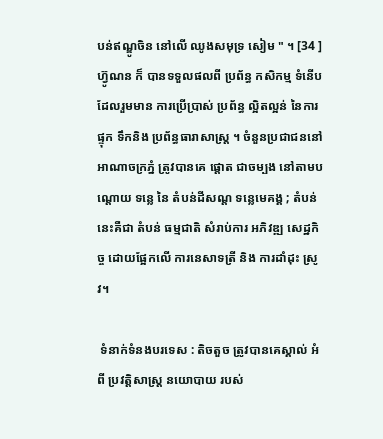បន់ឥណ្ឌូចិន នៅលើ ឈូងសមុទ្រ សៀម " ។ [34 ]
ហ៊្វូណន ក៏ បានទទួលផលពី ប្រព័ន្ធ កសិកម្ម ទំនើប ដែលរួមមាន ការប្រើប្រាស់ ប្រព័ន្ធ ល្អិតល្អន់ នៃការផ្ទុក ទឹកនិង ប្រព័ន្ធធារាសាស្រ្ត ។ ចំនួនប្រជាជននៅ អាណាចក្រភ្នំ ត្រូវបានគេ ផ្តោត ជាចម្បង នៅតាមបណ្តោយ ទន្លេ នៃ តំបន់ដីសណ្ត ទន្លេមេគង្គ ; តំបន់ នេះគឺជា តំបន់ ធម្មជាតិ សំរាប់ការ អភិវឌ្ឍ សេដ្ឋកិច្ច ដោយផ្អែកលើ ការនេសាទត្រី និង ការដាំដុះ ស្រូវ។

 ទំនាក់ទំនងបរទេស : តិចតួច ត្រូវបានគេស្គាល់ អំពី ប្រវត្តិសាស្រ្ត នយោបាយ របស់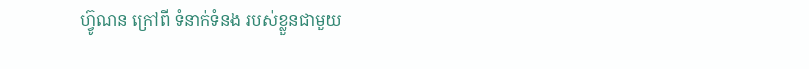ហ៊្វូណន ក្រៅពី ទំនាក់ទំនង របស់ខ្លួនជាមួយ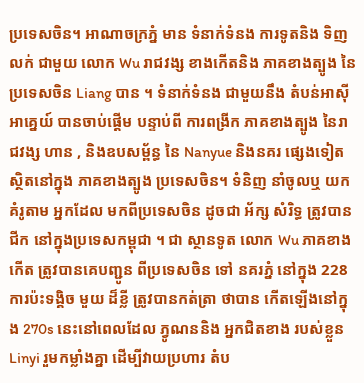ប្រទេសចិន។ អាណាចក្រភ្នំ មាន ទំនាក់ទំនង ការទូតនិង ទិញលក់ ជាមួយ លោក Wu រាជវង្ស ខាងកើតនិង ភាគខាងត្បូង នៃ ប្រទេសចិន Liang បាន ។ ទំនាក់ទំនង ជាមួយនឹង តំបន់អាស៊ីអាគ្នេយ៍ បានចាប់ផ្តើម បន្ទាប់ពី ការពង្រីក ភាគខាងត្បូង នៃរាជវង្ស ហាន , និងឧបសម្ព័ន្ធ នៃ Nanyue និងនគរ ផ្សេងទៀត ស្ថិតនៅក្នុង ភាគខាងត្បូង ប្រទេសចិន។ ទំនិញ នាំចូលឬ យកគំរូតាម អ្នកដែល មកពីប្រទេសចិន ដូចជា អ័ក្ស សំរិទ្ធ ត្រូវបាន ជីក នៅក្នុងប្រទេសកម្ពុជា ។ ជា ស្ថានទូត លោក Wu ភាគខាងកើត ត្រូវបានគេបញ្ជូន ពីប្រទេសចិន ទៅ នគរភ្នំ នៅក្នុង 228 ការប៉ះទង្គិច មួយ ដ៏ខ្លី ត្រូវបានកត់ត្រា ថាបាន កើតឡើងនៅក្នុង 270s នេះនៅពេលដែល ភ្វូណននិង អ្នកជិតខាង របស់ខ្លួន Linyi រួមកម្លាំងគ្នា ដើម្បីវាយប្រហារ តំប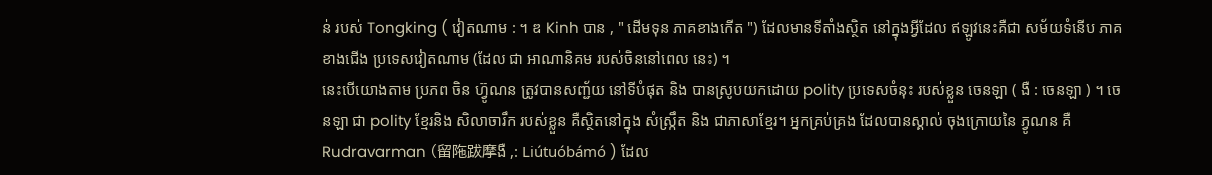ន់ របស់ Tongking ( វៀតណាម : ។ ឌ Kinh បាន , " ដើមទុន ភាគខាងកើត ") ដែលមានទីតាំងស្ថិត នៅក្នុងអ្វីដែល ឥឡូវនេះគឺជា សម័យទំនើប ភាគខាងជើង ប្រទេសវៀតណាម (ដែល ជា អាណានិគម របស់ចិននៅពេល នេះ) ។
នេះបើយោងតាម ប្រភព ចិន ហ៊្វូណន ត្រូវបានសញ្ជ័យ នៅទីបំផុត និង បានស្រូបយកដោយ polity ប្រទេសចំនុះ របស់ខ្លួន ចេនឡា ( ងឺ : ចេនឡា ) ។ ចេនឡា ជា polity ខ្មែរនិង សិលាចារឹក របស់ខ្លួន គឺស្ថិតនៅក្នុង សំស្រ្កឹត និង ជាភាសាខ្មែរ។ អ្នកគ្រប់គ្រង ដែលបានស្គាល់ ចុងក្រោយនៃ ភ្វូណន គឺ Rudravarman (留陁跋摩ងឺ ,: Liútuóbámó ) ដែល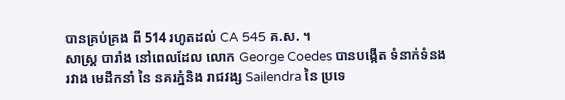បានគ្រប់គ្រង ពី 514 រហូតដល់ CA 545 គ.ស. ។
សាស្រ្ត បារាំង នៅពេលដែល លោក George Coedes បានបង្កើត ទំនាក់ទំនង រវាង មេដឹកនាំ នៃ នគរភ្នំនិង រាជវង្ស Sailendra នៃ ប្រទេ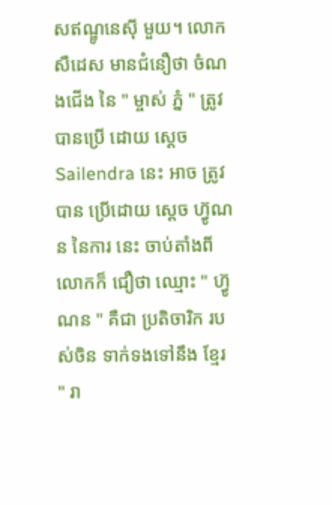សឥណ្ឌូនេស៊ី មួយ។ លោកសឺដេស មានជំនឿថា ចំណងជើង នៃ " ម្ចាស់ ភ្នំ " ត្រូវបានប្រើ ដោយ ស្ដេច Sailendra នេះ អាច ត្រូវបាន ប្រើដោយ ស្ដេច ហ៊្វូណន នៃការ នេះ ចាប់តាំងពី លោកក៏ ជឿថា ឈ្មោះ " ហ៊្វូណន " គឺជា ប្រតិចារិក របស់ចិន ទាក់ទងទៅនឹង ខ្មែរ " រា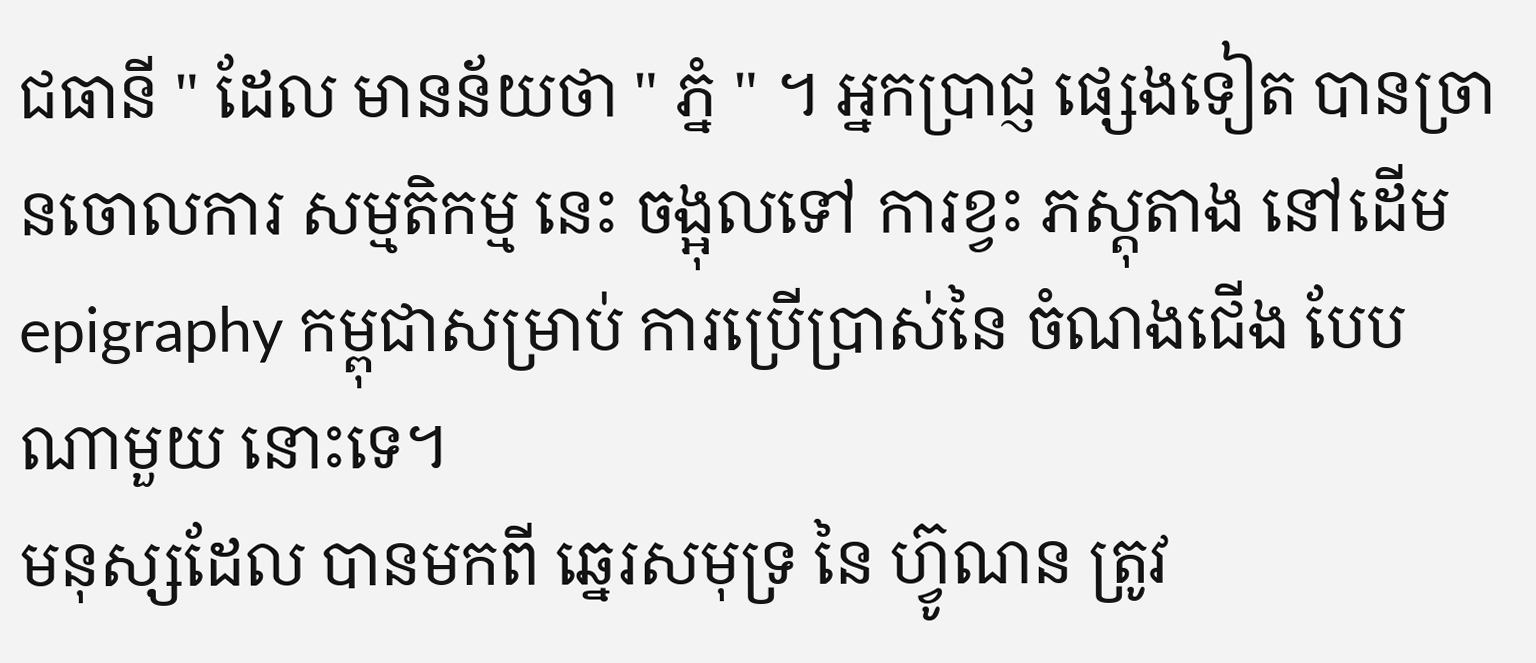ជធានី " ដែល មានន័យថា " ភ្នំ " ។ អ្នកប្រាជ្ញ ផ្សេងទៀត បានច្រានចោលការ សម្មតិកម្ម នេះ ចង្អុលទៅ ការខ្វះ ភស្តុតាង នៅដើម epigraphy កម្ពុជាសម្រាប់ ការប្រើប្រាស់នៃ ចំណងជើង បែប ណាមួយ នោះទេ។
មនុស្សដែល បានមកពី ឆ្នេរសមុទ្រ នៃ ហ៊្វូណន ត្រូវ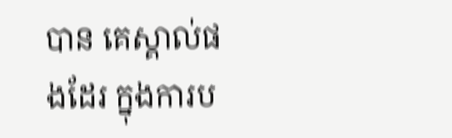បាន គេស្គាល់ផងដែរ ក្នុងការប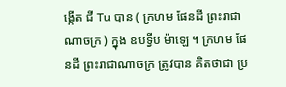ង្កើត ជី Tu បាន ( ក្រហម ផែនដី ព្រះរាជាណាចក្រ ) ក្នុង ឧបទ្វីប ម៉ាឡេ ។ ក្រហម ផែនដី ព្រះរាជាណាចក្រ ត្រូវបាន គិតថាជា ប្រ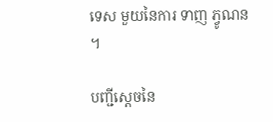ទេស មួយនៃការ ទាញ ភ្វូណន ។

បញ្ជីស្តេចនៃ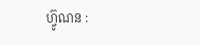ហ៊្វូណន :